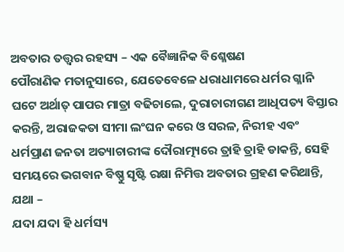ଅବତାର ତତ୍ତ୍ୱର ରହସ୍ୟ – ଏକ ବୈଜ୍ଞାନିକ ବିଶ୍ଳେଷଣ
ପୌରାଣିକ ମତାନୁସାରେ, ଯେତେବେଳେ ଧରାଧାମରେ ଧର୍ମର ଗ୍ଳାନି ଘଟେ ଅର୍ଥାତ୍ ପାପର ମାତ୍ରା ବଢିଚାଲେ, ଦୁରାଚାରୀଗଣ ଆଧିପତ୍ୟ ବିସ୍ତାର କରନ୍ତି, ଅରାଜକତା ସୀମା ଲଂଘନ କରେ ଓ ସରଳ, ନିରୀହ ଏବଂ ଧର୍ମପ୍ରାଣ ଜନତା ଅତ୍ୟାଚାରୀଙ୍କ ଦୌରାତ୍ମ୍ୟରେ ତ୍ରାହି ତ୍ରାହି ଡାକନ୍ତି, ସେହି ସମୟରେ ଭଗବାନ ବିଷ୍ଣୁ ସୃଷ୍ଟି ରକ୍ଷା ନିମିତ୍ତ ଅବତାର ଗ୍ରହଣ କରିଥାନ୍ତି, ଯଥା –
ଯଦା ଯଦା ହି ଧର୍ମସ୍ୟ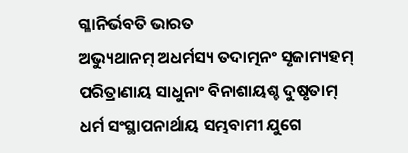ଗ୍ଳାନିର୍ଭବତି ଭାରତ
ଅଭ୍ୟୁଥାନମ୍ ଅଧର୍ମସ୍ୟ ତଦାତ୍ମନଂ ସୃଜାମ୍ୟହମ୍
ପରିତ୍ରାଣାୟ ସାଧୁନାଂ ବିନାଶାୟଶ୍ଚ ଦୁଷୃତାମ୍
ଧର୍ମ ସଂସ୍ଥାପନାର୍ଥାୟ ସମ୍ଭବାମୀ ଯୁଗେ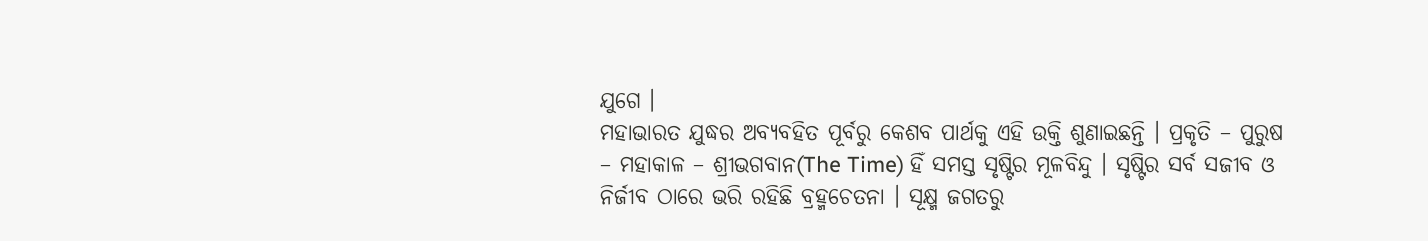ଯୁଗେ ।
ମହାଭାରତ ଯୁଦ୍ଧର ଅବ୍ୟବହିତ ପୂର୍ବରୁ କେଶବ ପାର୍ଥକୁ ଏହି ଉକ୍ତି ଶୁଣାଇଛନ୍ତି । ପ୍ରକୃତି – ପୁରୁଷ – ମହାକାଳ – ଶ୍ରୀଭଗବାନ(The Time) ହିଁ ସମସ୍ତ ସୃଷ୍ଟିର ମୂଳବିନ୍ଦୁ । ସୃଷ୍ଟିର ସର୍ବ ସଜୀବ ଓ ନିର୍ଜୀବ ଠାରେ ଭରି ରହିଛି ବ୍ରହ୍ମଚେତନା । ସୂକ୍ଷ୍ମ ଜଗତରୁ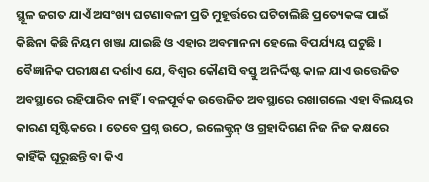ସ୍ଥୂଳ ଜଗତ ଯାଏଁ ଅସଂଖ୍ୟ ଘଟଣାବଳୀ ପ୍ରତି ମୁହୂର୍ତ୍ତରେ ଘଟିଚାଲିଛି ପ୍ରତ୍ୟେକଙ୍କ ପାଇଁ କିଛିନା କିଛି ନିୟମ ଖଞ୍ଜା ଯାଇଛି ଓ ଏହାର ଅବମାନନା ହେଲେ ବିପର୍ଯ୍ୟୟ ଘଟୁଛି । ବୈଜ୍ଞାନିକ ପରୀକ୍ଷଣ ଦର୍ଶାଏ ଯେ, ବିଶ୍ୱର କୌଣସି ବସ୍ତୁ ଅନିର୍ଦ୍ଦିଷ୍ଟ କାଳ ଯାଏ ଉତ୍ତେଜିତ ଅବସ୍ଥାରେ ରହିପାରିବ ନାହିଁ । ବଳପୂର୍ବକ ଉତ୍ତେଜିତ ଅବସ୍ଥାରେ ରଖାଗଲେ ଏହା ବିଲୟର କାରଣ ସୃଷ୍ଟିକରେ । ତେବେ ପ୍ରଶ୍ନ ଉଠେ, ଇଲେକ୍ଟ୍ରନ୍ ଓ ଗ୍ରହାଦିଗଣ ନିଜ ନିଜ କକ୍ଷରେ କାହିଁକି ଘୂରୂଛନ୍ତି ବା କିଏ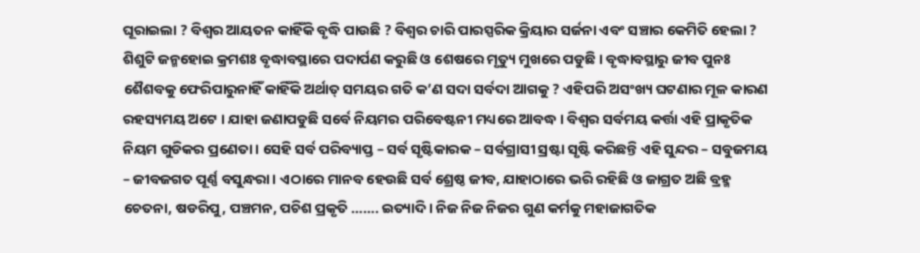ଘୂରାଇଲା ? ବିଶ୍ୱର ଆୟତନ କାହିଁକି ବୃଦ୍ଧି ପାଉଛି ? ବିଶ୍ୱର ଚାରି ପାରସ୍ପରିକ କ୍ରିୟାର ସର୍ଜନା ଏବଂ ସଞ୍ଚାର କେମିତି ହେଲା ? ଶିଶୁଟି ଜନ୍ମହୋଇ କ୍ରମଶଃ ବୃଦ୍ଧାବସ୍ଥାରେ ପଦାର୍ପଣ କରୁଛି ଓ ଶେଷରେ ମୃତ୍ୟୁ ମୁଖରେ ପଡୁଛି । ବୃଦ୍ଧାବସ୍ଥାରୁ ଜୀବ ପୁନଃ ଶୈଶବକୁ ଫେରିପାରୁନାହିଁ କାହିଁକି ଅର୍ଥାତ୍ ସମୟର ଗତି କ’ଣ ସଦା ସର୍ବଦା ଆଗକୁ ? ଏହିପରି ଅସଂଖ୍ୟ ଘଟଣାର ମୂଳ କାରଣ ରହସ୍ୟମୟ ଅଟେ । ଯାହା ଜଣାପଡୁଛି ସର୍ବେ ନିୟମର ପରିବେଷ୍ଟନୀ ମଧ୍ୟରେ ଆବଦ୍ଧ । ବିଶ୍ୱର ସର୍ବମୟ କର୍ତ୍ତା ଏହି ପ୍ରାକୃତିକ ନିୟମ ଗୁଡିକର ପ୍ରଣେତା । ସେହି ସର୍ବ ପରିବ୍ୟାପ୍ତ – ସର୍ବ ସୃଷ୍ଟିକାରକ – ସର୍ବଗ୍ରାସୀ ସ୍ରଷ୍ଟା ସୃଷ୍ଟି କରିଛନ୍ତି ଏହି ସୁନ୍ଦର – ସବୁଜମୟ – ଜୀବଜଗତ ପୂର୍ଣ୍ଣ ବସୁନ୍ଧରା । ଏଠାରେ ମାନବ ହେଉଛି ସର୍ବ ଶ୍ରେଷ୍ଠ ଜୀବ, ଯାହାଠାରେ ଭରି ରହିଛି ଓ ଜାଗ୍ରତ ଅଛି ବ୍ରହ୍ମ ଚେତନା, ଷଡରିପୁ, ପଞ୍ଚମନ, ପଚିଶ ପ୍ରକୃତି ……. ଇତ୍ୟାଦି । ନିଜ ନିଜ ନିଜର ଗୁଣ କର୍ମକୁ ମହାଜାଗତିକ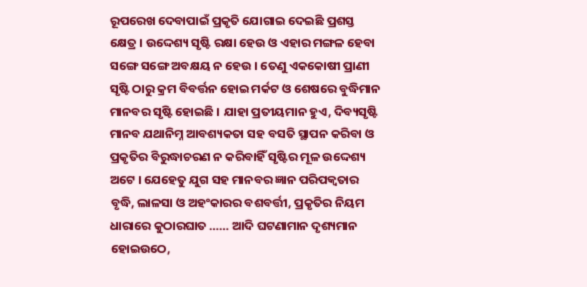ରୂପରେଖ ଦେବାପାଇଁ ପ୍ରକୃତି ଯୋଗାଇ ଦେଇଛି ପ୍ରଶସ୍ତ କ୍ଷେତ୍ର । ଉଦ୍ଦେଶ୍ୟ ସୃଷ୍ଟି ରକ୍ଷା ହେଉ ଓ ଏହାର ମଙ୍ଗଳ ହେବା ସଙ୍ଗେ ସଙ୍ଗେ ଅବକ୍ଷୟ ନ ହେଉ । ତେଣୁ ଏକକୋଷୀ ପ୍ରାଣୀ ସୃଷ୍ଟି ଠାରୁ କ୍ରମ ବିବର୍ତ୍ତନ ହୋଇ ମର୍କଟ ଓ ଶେଷରେ ବୁଦ୍ଧିମାନ ମାନବର ସୃଷ୍ଟି ହୋଇଛି । ଯାହା ପ୍ରତୀୟମାନ ହୁଏ, ଦିବ୍ୟସୃଷ୍ଟି ମାନବ ଯଥାନିମ୍ନ ଆବଶ୍ୟକତା ସହ ବସତି ସ୍ଥାପନ କରିବା ଓ ପ୍ରକୃତିର ବିରୁଦ୍ଧାଚରଣ ନ କରିବାହିଁ ସୃଷ୍ଟିର ମୂଳ ଉଦ୍ଦେଶ୍ୟ ଅଟେ । ଯେହେତୁ ଯୁଗ ସହ ମାନବର ଜ୍ଞାନ ପରିପକ୍ୱତାର ବୃଦ୍ଧି, ଲାଳସା ଓ ଅହଂକାରର ବଶବର୍ତ୍ତୀ, ପ୍ରକୃତିର ନିୟମ ଧାରାରେ କୁଠାରଘାତ …… ଆଦି ଘଟଣାମାନ ଦୃଶ୍ୟମାନ ହୋଇଉଠେ,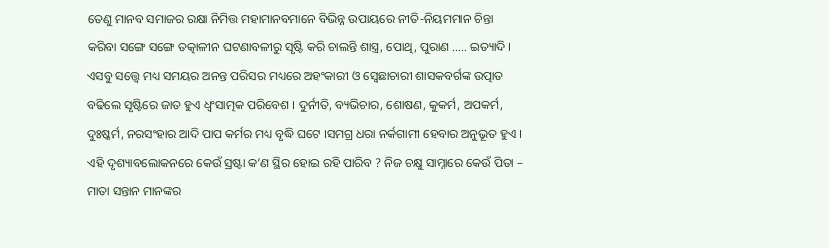ତେଣୁ ମାନବ ସମାଜର ରକ୍ଷା ନିମିତ୍ତ ମହାମାନବମାନେ ବିଭିନ୍ନ ଉପାୟରେ ନୀତି-ନିୟମମାନ ଚିନ୍ତା କରିବା ସଙ୍ଗେ ସଙ୍ଗେ ତତ୍କାଳୀନ ଘଟଣାବଳୀରୁ ସୃଷ୍ଟି କରି ଚାଲନ୍ତି ଶାସ୍ତ୍ର, ପୋଥି, ପୁରାଣ ….. ଇତ୍ୟାଦି । ଏସବୁ ସତ୍ତ୍ୱେ ମଧ୍ୟ ସମୟର ଅନନ୍ତ ପରିସର ମଧ୍ୟରେ ଅହଂକାରୀ ଓ ସ୍ୱେଛାଚାରୀ ଶାସକବର୍ଗଙ୍କ ଉତ୍ପାତ ବଢିଲେ ସୃଷ୍ଟିରେ ଜାତ ହୁଏ ଧ୍ୱଂସାତ୍ମକ ପରିବେଶ । ଦୁର୍ନୀତି, ବ୍ୟଭିଚାର, ଶୋଷଣ, କୁକର୍ମ, ଅପକର୍ମ, ଦୁଃଷ୍କର୍ମ, ନରସଂହାର ଆଦି ପାପ କର୍ମର ମଧ୍ୟ ବୃଦ୍ଧି ଘଟେ ।ସମଗ୍ର ଧରା ନର୍କଗାମୀ ହେବାର ଅନୁଭୂତ ହୁଏ । ଏହି ଦୃଶ୍ୟାବଲୋକନରେ କେଉଁ ସ୍ରଷ୍ଟା କ’ଣ ସ୍ଥିର ହୋଇ ରହି ପାରିବ ? ନିଜ ଚକ୍ଷୁ ସାମ୍ନାରେ କେଉଁ ପିତା – ମାତା ସନ୍ତାନ ମାନଙ୍କର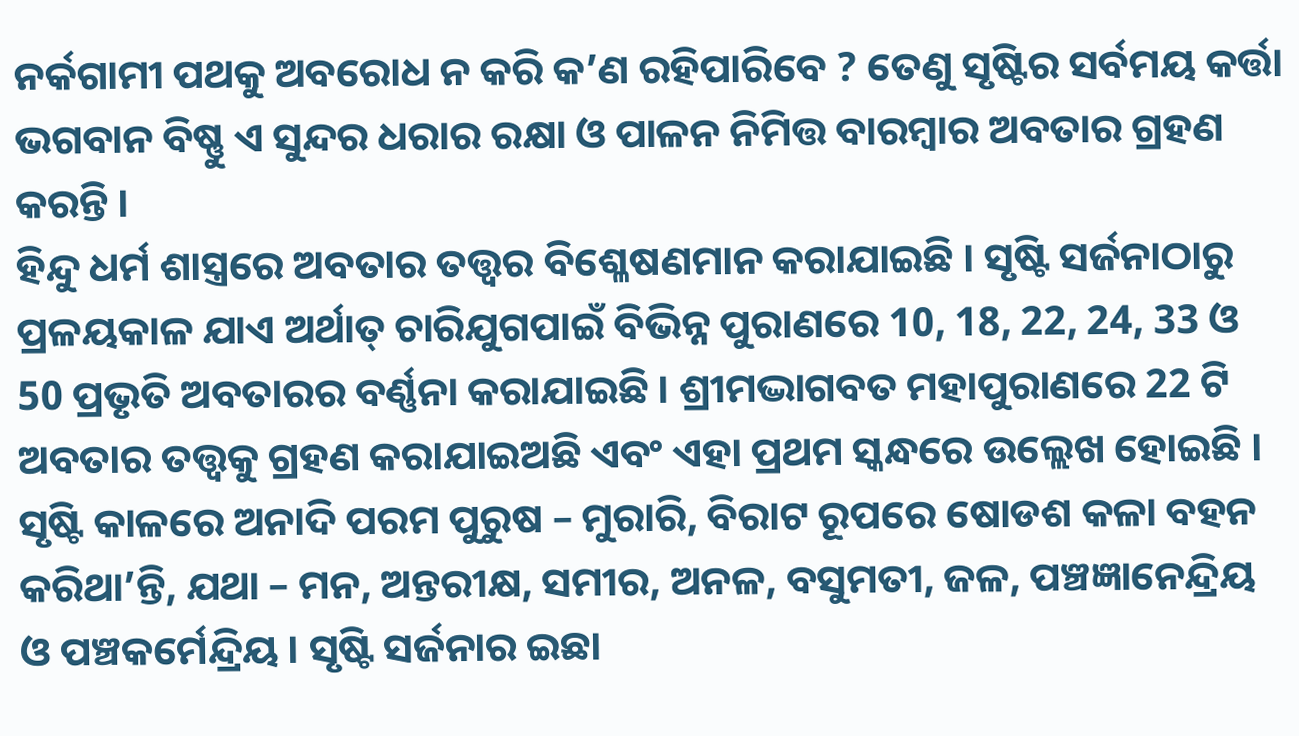ନର୍କଗାମୀ ପଥକୁ ଅବରୋଧ ନ କରି କ’ଣ ରହିପାରିବେ ? ତେଣୁ ସୃଷ୍ଟିର ସର୍ବମୟ କର୍ତ୍ତା ଭଗବାନ ବିଷ୍ଣୁ ଏ ସୁନ୍ଦର ଧରାର ରକ୍ଷା ଓ ପାଳନ ନିମିତ୍ତ ବାରମ୍ବାର ଅବତାର ଗ୍ରହଣ କରନ୍ତି ।
ହିନ୍ଦୁ ଧର୍ମ ଶାସ୍ତ୍ରରେ ଅବତାର ତତ୍ତ୍ୱର ବିଶ୍ଳେଷଣମାନ କରାଯାଇଛି । ସୃଷ୍ଟି ସର୍ଜନାଠାରୁ ପ୍ରଳୟକାଳ ଯାଏ ଅର୍ଥାତ୍ ଚାରିଯୁଗପାଇଁ ବିଭିନ୍ନ ପୁରାଣରେ 10, 18, 22, 24, 33 ଓ 50 ପ୍ରଭୃତି ଅବତାରର ବର୍ଣ୍ଣନା କରାଯାଇଛି । ଶ୍ରୀମଦ୍ଭାଗବତ ମହାପୁରାଣରେ 22 ଟି ଅବତାର ତତ୍ତ୍ୱକୁ ଗ୍ରହଣ କରାଯାଇଅଛି ଏବଂ ଏହା ପ୍ରଥମ ସ୍କନ୍ଧରେ ଉଲ୍ଲେଖ ହୋଇଛି । ସୃଷ୍ଟି କାଳରେ ଅନାଦି ପରମ ପୁରୁଷ – ମୁରାରି, ବିରାଟ ରୂପରେ ଷୋଡଶ କଳା ବହନ କରିଥା’ନ୍ତି, ଯଥା – ମନ, ଅନ୍ତରୀକ୍ଷ, ସମୀର, ଅନଳ, ବସୁମତୀ, ଜଳ, ପଞ୍ଚଜ୍ଞାନେନ୍ଦ୍ରିୟ ଓ ପଞ୍ଚକର୍ମେନ୍ଦ୍ରିୟ । ସୃଷ୍ଟି ସର୍ଜନାର ଇଛା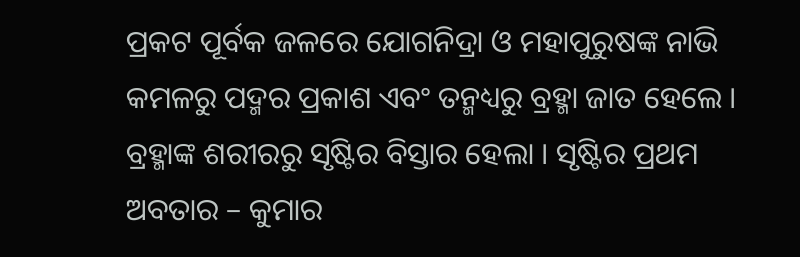ପ୍ରକଟ ପୂର୍ବକ ଜଳରେ ଯୋଗନିଦ୍ରା ଓ ମହାପୁରୁଷଙ୍କ ନାଭି କମଳରୁ ପଦ୍ମର ପ୍ରକାଶ ଏବଂ ତନ୍ମଧ୍ୟରୁ ବ୍ରହ୍ମା ଜାତ ହେଲେ । ବ୍ରହ୍ମାଙ୍କ ଶରୀରରୁ ସୃଷ୍ଟିର ବିସ୍ତାର ହେଲା । ସୃଷ୍ଟିର ପ୍ରଥମ ଅବତାର – କୁମାର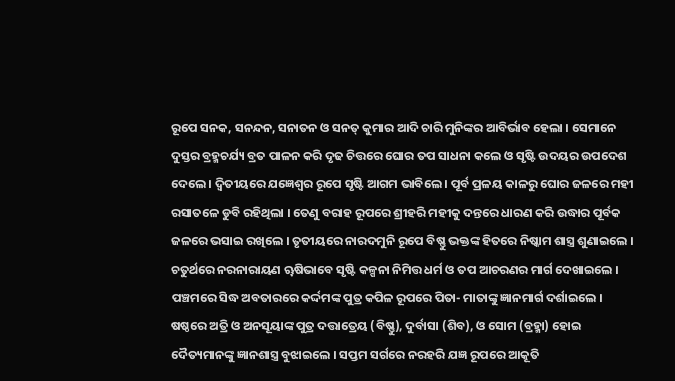ରୂପେ ସନକ, ସନନ୍ଦନ, ସନାତନ ଓ ସନତ୍ କୁମାର ଆଦି ଚାରି ମୁନିଙ୍କର ଆବିର୍ଭାବ ହେଲା । ସେମାନେ ଦୁସ୍ତର ବ୍ରହ୍ମଚର୍ଯ୍ୟ ବ୍ରତ ପାଳନ କରି ଦୃଢ ଚିତ୍ତରେ ଘୋର ତପ ସାଧନା କଲେ ଓ ସୃଷ୍ଟି ଉଦୟର ଉପଦେଶ ଦେଲେ । ଦ୍ୱିତୀୟରେ ଯଜ୍ଞେଶ୍ୱର ରୂପେ ସୃଷ୍ଟି ଆଗମ ଭାବିଲେ । ପୂର୍ବ ପ୍ରଳୟ କାଳରୁ ଘୋର ଜଳରେ ମହୀ ରସାତଳେ ଡୁବି ରହିଥିଲା । ତେଣୁ ବରାହ ରୂପରେ ଶ୍ରୀହରି ମହୀକୁ ଦନ୍ତରେ ଧାରଣ କରି ଉଦ୍ଧାର ପୂର୍ବକ ଜଳରେ ଭସାଇ ରଖିଲେ । ତୃତୀୟରେ ନାରଦମୁନି ରୂପେ ବିଷ୍ଣୁ ଭକ୍ତଙ୍କ ହିତରେ ନିଷ୍କାମ ଶାସ୍ତ୍ର ଶୁଣାଇଲେ । ଚତୁର୍ଥରେ ନରନାରାୟଣ ୠଷିଭାବେ ସୃଷ୍ଟି କଳ୍ପନା ନିମିତ୍ତ ଧର୍ମ ଓ ତପ ଆଚରଣର ମାର୍ଗ ଦେଖାଇଲେ । ପଞ୍ଚମରେ ସିଦ୍ଧ ଅବତାରରେ କର୍ଦ୍ଦମଙ୍କ ପୁତ୍ର କପିଳ ରୂପରେ ପିତା- ମାତାଙ୍କୁ ଜ୍ଞାନମାର୍ଗ ଦର୍ଶାଇଲେ । ଷଷ୍ଠରେ ଅତ୍ରି ଓ ଅନସୂୟାଙ୍କ ପୁତ୍ର ଦତ୍ତାତ୍ରେୟ (ବିଷ୍ଣୁ), ଦୁର୍ବାସା (ଶିବ), ଓ ସୋମ (ବ୍ରହ୍ମା) ହୋଇ ଦୈତ୍ୟମାନଙ୍କୁ ଜ୍ଞାନଶାସ୍ତ୍ର ବୁଝାଇଲେ । ସପ୍ତମ ସର୍ଗରେ ନରହରି ଯଜ୍ଞ ରୂପରେ ଆକୂତି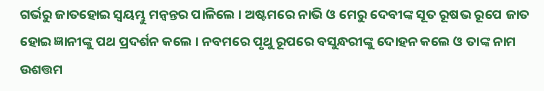ଗର୍ଭରୁ ଜାତହୋଇ ସ୍ୱୟମ୍ଭୁ ମନ୍ୱନ୍ତର ପାଳିଲେ । ଅଷ୍ଟମରେ ନାଭି ଓ ମେରୁ ଦେବୀଙ୍କ ସୂତ ରୂଷଭ ରୂପେ ଜାତ ହୋଇ ଜ୍ଞାନୀଙ୍କୁ ପଥ ପ୍ରଦର୍ଶନ କଲେ । ନବମରେ ପୃଥୁ ରୂପରେ ବସୁନ୍ଧରୀଙ୍କୁ ଦୋହନ କଲେ ଓ ତାଙ୍କ ନାମ ଉଶତ୍ତମ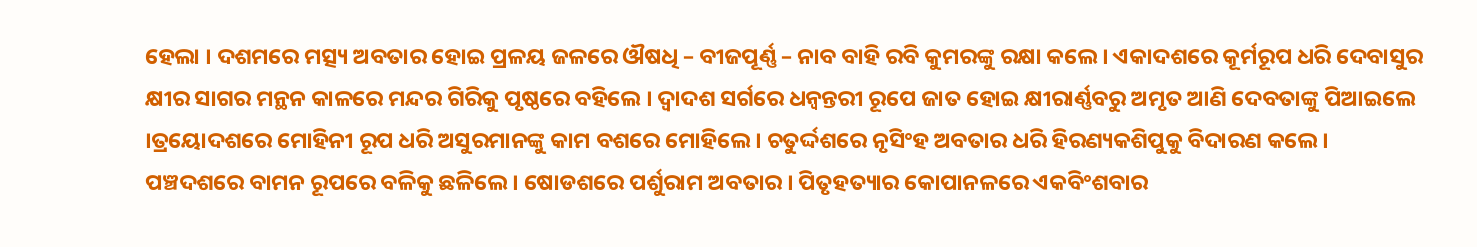ହେଲା । ଦଶମରେ ମତ୍ସ୍ୟ ଅବତାର ହୋଇ ପ୍ରଳୟ ଜଳରେ ଔଷଧି – ବୀଜପୂର୍ଣ୍ଣ – ନାବ ବାହି ରବି କୁମରଙ୍କୁ ରକ୍ଷା କଲେ । ଏକାଦଶରେ କୂର୍ମରୂପ ଧରି ଦେବାସୁର କ୍ଷୀର ସାଗର ମନ୍ଥନ କାଳରେ ମନ୍ଦର ଗିରିକୁ ପୃଷ୍ଠରେ ବହିଲେ । ଦ୍ୱାଦଶ ସର୍ଗରେ ଧନ୍ୱନ୍ତରୀ ରୂପେ ଜାତ ହୋଇ କ୍ଷୀରାର୍ଣ୍ଣବରୁ ଅମୃତ ଆଣି ଦେବତାଙ୍କୁ ପିଆଇଲେ ।ତ୍ରୟୋଦଶରେ ମୋହିନୀ ରୂପ ଧରି ଅସୁରମାନଙ୍କୁ କାମ ବଶରେ ମୋହିଲେ । ଚତୁର୍ଦ୍ଦଶରେ ନୃସିଂହ ଅବତାର ଧରି ହିରଣ୍ୟକଶିପୁକୁ ବିଦାରଣ କଲେ । ପଞ୍ଚଦଶରେ ବାମନ ରୂପରେ ବଳିକୁ ଛଳିଲେ । ଷୋଡଶରେ ପର୍ଶୁରାମ ଅବତାର । ପିତୃହତ୍ୟାର କୋପାନଳରେ ଏକବିଂଶବାର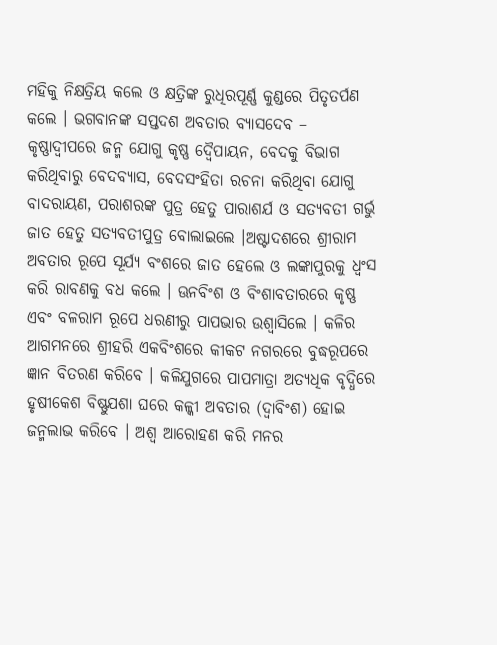ମହିକୁ ନିକ୍ଷତ୍ରିୟ କଲେ ଓ କ୍ଷତ୍ରିଙ୍କ ରୁଧିରପୂର୍ଣ୍ଣ କୁଣ୍ଡରେ ପିତୃତର୍ପଣ କଲେ । ଭଗବାନଙ୍କ ସପ୍ତଦଶ ଅବତାର ବ୍ୟାସଦେବ – କୃଷ୍ଣାଦ୍ୱୀପରେ ଜନ୍ମ ଯୋଗୁ କୃଷ୍ଣ ଦ୍ୱୈପାୟନ, ବେଦକୁ ବିଭାଗ କରିଥିବାରୁ ବେଦବ୍ୟାସ, ବେଦସଂହିତା ରଚନା କରିଥିବା ଯୋଗୁ ବାଦରାୟଣ, ପରାଶରଙ୍କ ପୁତ୍ର ହେତୁ ପାରାଶର୍ଯ ଓ ସତ୍ୟବତୀ ଗର୍ଭୁ ଜାତ ହେତୁ ସତ୍ୟବତୀପୁତ୍ର ବୋଲାଇଲେ ।ଅଷ୍ଟାଦଶରେ ଶ୍ରୀରାମ ଅବତାର ରୂପେ ସୂର୍ଯ୍ୟ ବଂଶରେ ଜାତ ହେଲେ ଓ ଲଙ୍କାପୁରକୁ ଧ୍ୱଂସ କରି ରାବଣକୁ ବଧ କଲେ । ଊନବିଂଶ ଓ ବିଂଶାବତାରରେ କୃଷ୍ଣ ଏବଂ ବଳରାମ ରୂପେ ଧରଣୀରୁ ପାପଭାର ଉଶ୍ୱାସିଲେ । କଳିର ଆଗମନରେ ଶ୍ରୀହରି ଏକବିଂଶରେ କୀକଟ ନଗରରେ ବୁଦ୍ଧରୂପରେ ଜ୍ଞାନ ବିତରଣ କରିବେ । କଳିଯୁଗରେ ପାପମାତ୍ରା ଅତ୍ୟଧିକ ବୃଦ୍ଧିରେ ହୃଷୀକେଶ ବିଷ୍ଣୁଯଶା ଘରେ କଳ୍କୀ ଅବତାର (ଦ୍ୱାବିଂଶ) ହୋଇ ଜନ୍ମଲାଭ କରିବେ । ଅଶ୍ୱ ଆରୋହଣ କରି ମନର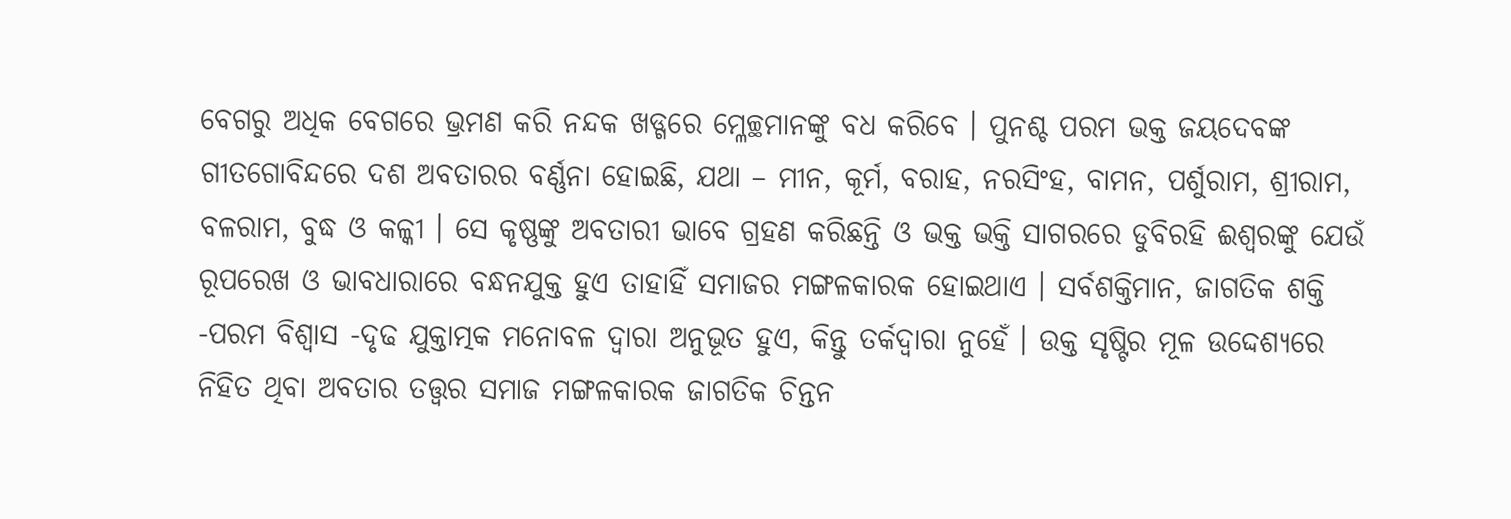ବେଗରୁ ଅଧିକ ବେଗରେ ଭ୍ରମଣ କରି ନନ୍ଦକ ଖଡ୍ଗରେ ମ୍ଳେଚ୍ଛମାନଙ୍କୁ ବଧ କରିବେ । ପୁନଶ୍ଚ ପରମ ଭକ୍ତ ଜୟଦେବଙ୍କ ଗୀତଗୋବିନ୍ଦରେ ଦଶ ଅବତାରର ବର୍ଣ୍ଣନା ହୋଇଛି, ଯଥା – ମୀନ, କୂର୍ମ, ବରାହ, ନରସିଂହ, ବାମନ, ପର୍ଶୁରାମ, ଶ୍ରୀରାମ, ବଳରାମ, ବୁଦ୍ଧ ଓ କଳ୍କୀ । ସେ କୃଷ୍ଣଙ୍କୁ ଅବତାରୀ ଭାବେ ଗ୍ରହଣ କରିଛନ୍ତି ଓ ଭକ୍ତ ଭକ୍ତି ସାଗରରେ ଡୁବିରହି ଈଶ୍ୱରଙ୍କୁ ଯେଉଁ ରୂପରେଖ ଓ ଭାବଧାରାରେ ବନ୍ଧନଯୁକ୍ତ ହୁଏ ତାହାହିଁ ସମାଜର ମଙ୍ଗଳକାରକ ହୋଇଥାଏ । ସର୍ବଶକ୍ତିମାନ, ଜାଗତିକ ଶକ୍ତି -ପରମ ବିଶ୍ୱାସ -ଦୃଢ ଯୁକ୍ତାତ୍ମକ ମନୋବଳ ଦ୍ୱାରା ଅନୁଭୂତ ହୁଏ, କିନ୍ତୁ ତର୍କଦ୍ୱାରା ନୁହେଁ । ଉକ୍ତ ସୃଷ୍ଟିର ମୂଳ ଉଦ୍ଦେଶ୍ୟରେ ନିହିତ ଥିବା ଅବତାର ତତ୍ତ୍ୱର ସମାଜ ମଙ୍ଗଳକାରକ ଜାଗତିକ ଚିନ୍ତନ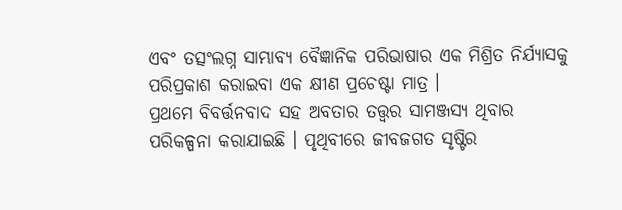ଏବଂ ତତ୍ସଂଲଗ୍ନ ସାମ୍ଭାବ୍ୟ ବୈଜ୍ଞାନିକ ପରିଭାଷାର ଏକ ମିଶ୍ରିତ ନିର୍ଯ୍ୟାସକୁ ପରିପ୍ରକାଶ କରାଇବା ଏକ କ୍ଷୀଣ ପ୍ରଚେଷ୍ଟା ମାତ୍ର ।
ପ୍ରଥମେ ବିବର୍ତ୍ତନବାଦ ସହ ଅବତାର ତତ୍ତ୍ୱର ସାମଞ୍ଜସ୍ୟ ଥିବାର ପରିକଳ୍ପନା କରାଯାଇଛି । ପୃଥିବୀରେ ଜୀବଜଗତ ସୃଷ୍ଟିର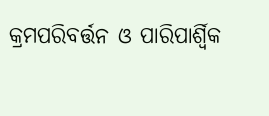କ୍ରମପରିବର୍ତ୍ତନ ଓ ପାରିପାର୍ଶ୍ୱିକ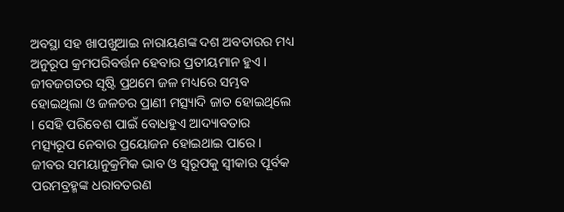ଅବସ୍ଥା ସହ ଖାପଖୁଆଇ ନାରାୟଣଙ୍କ ଦଶ ଅବତାରର ମଧ୍ୟ ଅନୁରୂପ କ୍ରମପରିବର୍ତ୍ତନ ହେବାର ପ୍ରତୀୟମାନ ହୁଏ । ଜୀବଜଗତର ସୃଷ୍ଟି ପ୍ରଥମେ ଜଳ ମଧ୍ୟରେ ସମ୍ଭବ ହୋଇଥିଲା ଓ ଜଳଚର ପ୍ରାଣୀ ମତ୍ସ୍ୟାଦି ଜାତ ହୋଇଥିଲେ । ସେହି ପରିବେଶ ପାଇଁ ବୋଧହୁଏ ଆଦ୍ୟାବତାର ମତ୍ସ୍ୟରୂପ ନେବାର ପ୍ରୟୋଜନ ହୋଇଥାଇ ପାରେ । ଜୀବର ସମୟାନୁକ୍ରମିକ ଭାବ ଓ ସ୍ୱରୂପକୁ ସ୍ୱୀକାର ପୂର୍ବକ ପରମବ୍ରହ୍ମଙ୍କ ଧରାବତରଣ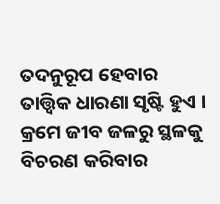ତଦନୁରୂପ ହେବାର ତାତ୍ତ୍ୱିକ ଧାରଣା ସୃଷ୍ଟି ହୁଏ । କ୍ରମେ ଜୀବ ଜଳରୁ ସ୍ଥଳକୁ ବିଚରଣ କରିବାର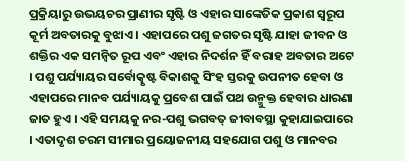ପ୍ରକ୍ରିୟାରୁ ଉଭୟଚର ପ୍ରାଣୀର ସୃଷ୍ଟି ଓ ଏହାର ସାଙ୍କେତିକ ପ୍ରକାଶ ସ୍ୱରୂପ କୂର୍ମ ଅବତାରକୁ ବୁଝାଏ । ଏହାପରେ ପଶୁ ଜଗତର ସୃଷ୍ଟି ଯାହା ଜୀବନ ଓ ଶକ୍ତିର ଏକ ସମନ୍ୱିତ ରୂପ ଏବଂ ଏହାର ନିଦର୍ଶନ ହିଁ ବରାହ ଅବତାର ଅଟେ । ପଶୁ ପର୍ଯ୍ୟାୟର ସର୍ବୋତ୍କୃଷ୍ଟ ବିକାଶକୁ ସିଂହ ସ୍ତରକୁ ଉପନୀତ ହେବା ଓ ଏହାପରେ ମାନବ ପର୍ଯ୍ୟାୟକୁ ପ୍ରବେଶ ପାଇଁ ପଥ ଉନ୍ମୁକ୍ତ ହେବାର ଧାରଣା ଜାତ ହୁଏ । ଏହି ସମୟକୁ ନର-ପଶୁ ଭଗବତ୍ ଜୀବାବସ୍ଥା କୁହାଯାଇପାରେ । ଏତାଦୃଶ ଚରମ ସୀମାର ପ୍ରୟୋଜନୀୟ ସହଯୋଗ ପଶୁ ଓ ମାନବର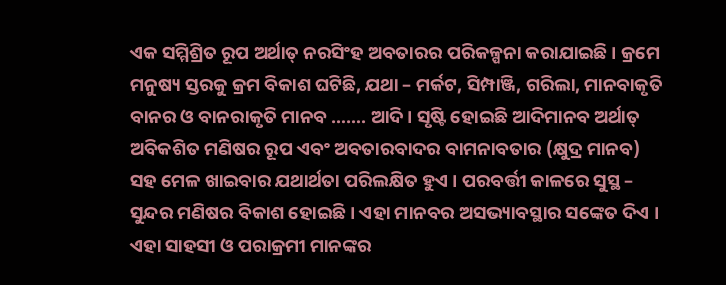ଏକ ସମ୍ମିଶ୍ରିତ ରୂପ ଅର୍ଥାତ୍ ନରସିଂହ ଅବତାରର ପରିକଳ୍ପନା କରାଯାଇଛି । କ୍ରମେ ମନୁଷ୍ୟ ସ୍ତରକୁ କ୍ରମ ବିକାଶ ଘଟିଛି, ଯଥା – ମର୍କଟ, ସିମ୍ପାଞ୍ଜି, ଗରିଲା, ମାନବାକୃତି ବାନର ଓ ବାନରାକୃତି ମାନବ ……. ଆଦି । ସୃଷ୍ଟି ହୋଇଛି ଆଦିମାନବ ଅର୍ଥାତ୍ ଅବିକଶିତ ମଣିଷର ରୂପ ଏବଂ ଅବତାରବାଦର ବାମନାବତାର (କ୍ଷୁଦ୍ର ମାନବ) ସହ ମେଳ ଖାଇବାର ଯଥାର୍ଥତା ପରିଲକ୍ଷିତ ହୁଏ । ପରବର୍ତ୍ତୀ କାଳରେ ସୁସ୍ଥ – ସୁନ୍ଦର ମଣିଷର ବିକାଶ ହୋଇଛି । ଏହା ମାନବର ଅସଭ୍ୟାବସ୍ଥାର ସଙ୍କେତ ଦିଏ । ଏହା ସାହସୀ ଓ ପରାକ୍ରମୀ ମାନଙ୍କର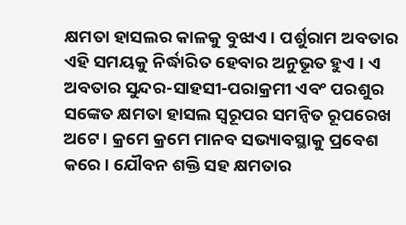କ୍ଷମତା ହାସଲର କାଳକୁ ବୁଝାଏ । ପର୍ଶୁରାମ ଅବତାର ଏହି ସମୟକୁ ନିର୍ଦ୍ଧାରିତ ହେବାର ଅନୁଭୂତ ହୁଏ । ଏ ଅବତାର ସୁନ୍ଦର-ସାହସୀ-ପରାକ୍ରମୀ ଏବଂ ପରଶୁର ସଙ୍କେତ କ୍ଷମତା ହାସଲ ସ୍ୱରୂପର ସମନ୍ୱିତ ରୂପରେଖ ଅଟେ । କ୍ରମେ କ୍ରମେ ମାନବ ସଭ୍ୟାବସ୍ଥାକୁ ପ୍ରବେଶ କରେ । ଯୌବନ ଶକ୍ତି ସହ କ୍ଷମତାର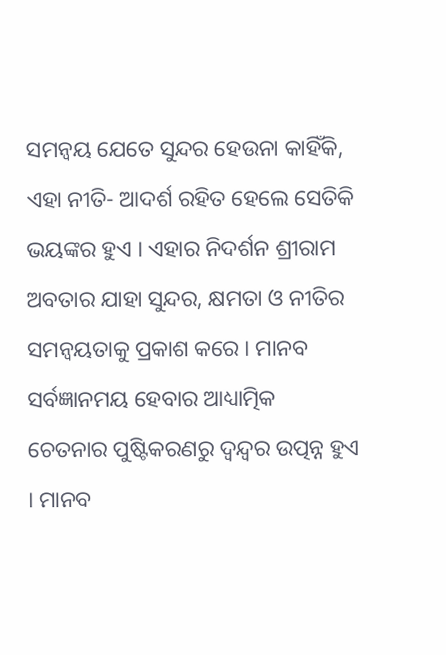ସମନ୍ୱୟ ଯେତେ ସୁନ୍ଦର ହେଉନା କାହିଁକି, ଏହା ନୀତି- ଆଦର୍ଶ ରହିତ ହେଲେ ସେତିକି ଭୟଙ୍କର ହୁଏ । ଏହାର ନିଦର୍ଶନ ଶ୍ରୀରାମ ଅବତାର ଯାହା ସୁନ୍ଦର, କ୍ଷମତା ଓ ନୀତିର ସମନ୍ୱୟତାକୁ ପ୍ରକାଶ କରେ । ମାନବ ସର୍ବଜ୍ଞାନମୟ ହେବାର ଆଧ୍ୟାତ୍ମିକ ଚେତନାର ପୁଷ୍ଟିକରଣରୁ ଦ୍ୱନ୍ଦ୍ୱର ଉତ୍ପନ୍ନ ହୁଏ । ମାନବ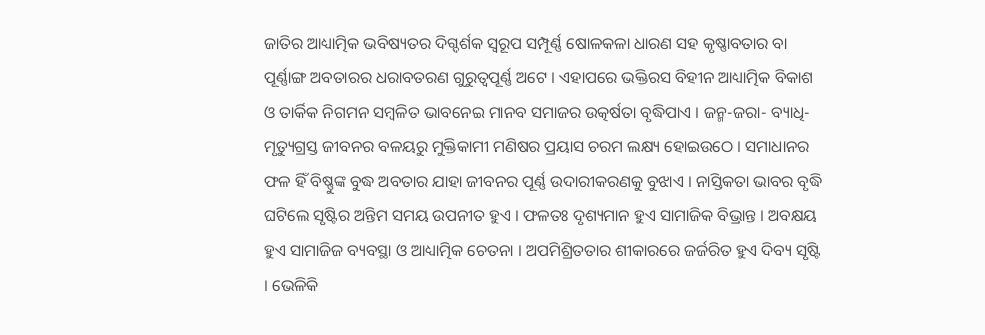ଜାତିର ଆଧ୍ୟାତ୍ମିକ ଭବିଷ୍ୟତର ଦିଗ୍ଦର୍ଶକ ସ୍ୱରୂପ ସମ୍ପୂର୍ଣ୍ଣ ଷୋଳକଳା ଧାରଣ ସହ କୃଷ୍ଣାବତାର ବା ପୂର୍ଣ୍ଣାଙ୍ଗ ଅବତାରର ଧରାବତରଣ ଗୁରୁତ୍ୱପୂର୍ଣ୍ଣ ଅଟେ । ଏହାପରେ ଭକ୍ତିରସ ବିହୀନ ଆଧ୍ୟାତ୍ମିକ ବିକାଶ ଓ ତାର୍କିକ ନିଗମନ ସମ୍ବଳିତ ଭାବନେଇ ମାନବ ସମାଜର ଉତ୍କର୍ଷତା ବୃଦ୍ଧିପାଏ । ଜନ୍ମ-ଜରା- ବ୍ୟାଧି-ମୃତ୍ୟୁଗ୍ରସ୍ତ ଜୀବନର ବଳୟରୁ ମୁକ୍ତିକାମୀ ମଣିଷର ପ୍ରୟାସ ଚରମ ଲକ୍ଷ୍ୟ ହୋଇଉଠେ । ସମାଧାନର ଫଳ ହିଁ ବିଷ୍ଣୁଙ୍କ ବୁଦ୍ଧ ଅବତାର ଯାହା ଜୀବନର ପୂର୍ଣ୍ଣ ଉଦାରୀକରଣକୁ ବୁଝାଏ । ନାସ୍ତିକତା ଭାବର ବୃଦ୍ଧି ଘଟିଲେ ସୃଷ୍ଟିର ଅନ୍ତିମ ସମୟ ଉପନୀତ ହୁଏ । ଫଳତଃ ଦୃଶ୍ୟମାନ ହୁଏ ସାମାଜିକ ବିଭ୍ରାନ୍ତ । ଅବକ୍ଷୟ ହୁଏ ସାମାଜିଜ ବ୍ୟବସ୍ଥା ଓ ଆଧ୍ୟାତ୍ମିକ ଚେତନା । ଅପମିଶ୍ରିତତାର ଶୀକାରରେ ଜର୍ଜରିତ ହୁଏ ଦିବ୍ୟ ସୃଷ୍ଟି । ଭେଳିକି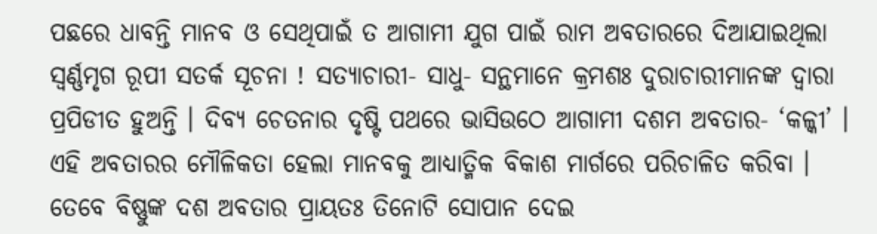ପଛରେ ଧାବନ୍ତି ମାନବ ଓ ସେଥିପାଇଁ ତ ଆଗାମୀ ଯୁଗ ପାଇଁ ରାମ ଅବତାରରେ ଦିଆଯାଇଥିଲା ସ୍ୱର୍ଣ୍ଣମୃଗ ରୂପୀ ସତର୍କ ସୂଚନା ! ସତ୍ୟାଚାରୀ- ସାଧୁ- ସନ୍ଥମାନେ କ୍ରମଶଃ ଦୁରାଚାରୀମାନଙ୍କ ଦ୍ୱାରା ପ୍ରପିଡୀତ ହୁଅନ୍ତି । ଦିବ୍ୟ ଚେତନାର ଦୃଷ୍ଟି ପଥରେ ଭାସିଉଠେ ଆଗାମୀ ଦଶମ ଅବତାର- ‘କଳ୍କୀ’ । ଏହି ଅବତାରର ମୌଳିକତା ହେଲା ମାନବକୁ ଆଧ୍ୟାତ୍ମିକ ବିକାଶ ମାର୍ଗରେ ପରିଚାଳିତ କରିବା । ତେବେ ବିଷ୍ଣୁଙ୍କ ଦଶ ଅବତାର ପ୍ରାୟତଃ ତିନୋଟି ସୋପାନ ଦେଇ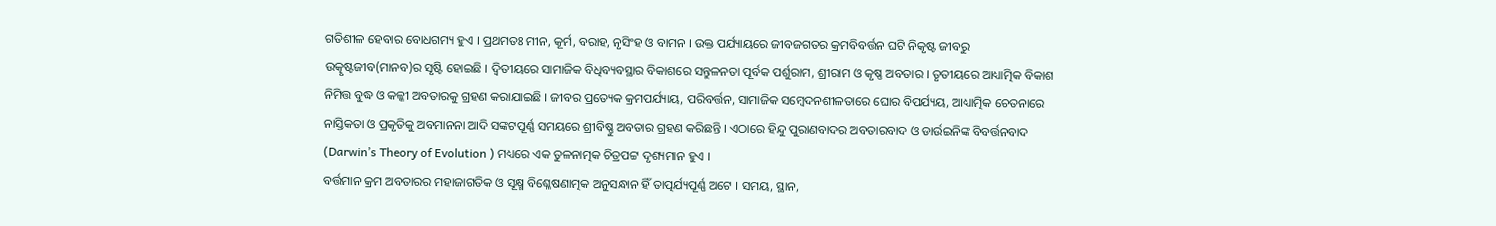ଗତିଶୀଳ ହେବାର ବୋଧଗମ୍ୟ ହୁଏ । ପ୍ରଥମତଃ ମୀନ, କୂର୍ମ, ବରାହ, ନୃସିଂହ ଓ ବାମନ । ଉକ୍ତ ପର୍ଯ୍ୟାୟରେ ଜୀବଜଗତର କ୍ରମବିବର୍ତ୍ତନ ଘଟି ନିକୃଷ୍ଟ ଜୀବରୁ ଉତ୍କୃଷ୍ଟଜୀବ(ମାନବ)ର ସୃଷ୍ଟି ହୋଇଛି । ଦ୍ୱିତୀୟରେ ସାମାଜିକ ବିଧିବ୍ୟବସ୍ଥାର ବିକାଶରେ ସନ୍ତୁଳନତା ପୂର୍ବକ ପର୍ଶୁରାମ, ଶ୍ରୀରାମ ଓ କୃଷ୍ଣ ଅବତାର । ତୃତୀୟରେ ଆଧ୍ୟାତ୍ମିକ ବିକାଶ ନିମିତ୍ତ ବୁଦ୍ଧ ଓ କଳ୍କୀ ଅବତାରକୁ ଗ୍ରହଣ କରାଯାଇଛି । ଜୀବର ପ୍ରତ୍ୟେକ କ୍ରମପର୍ଯ୍ୟାୟ, ପରିବର୍ତ୍ତନ, ସାମାଜିକ ସମ୍ବେଦନଶୀଳତାରେ ଘୋର ବିପର୍ଯ୍ୟୟ, ଆଧ୍ୟାତ୍ମିକ ଚେତନାରେ ନାସ୍ତିକତା ଓ ପ୍ରକୃତିକୁ ଅବମାନନା ଆଦି ସଙ୍କଟପୂର୍ଣ୍ଣ ସମୟରେ ଶ୍ରୀବିଷ୍ଣୁ ଅବତାର ଗ୍ରହଣ କରିଛନ୍ତି । ଏଠାରେ ହିନ୍ଦୁ ପୁରାଣବାଦର ଅବତାରବାଦ ଓ ଡାର୍ଉଇନିଙ୍କ ବିବର୍ତ୍ତନବାଦ (Darwin’s Theory of Evolution ) ମଧ୍ୟରେ ଏକ ତୁଳନାତ୍ମକ ଚିତ୍ରପଟ୍ଟ ଦୃଶ୍ୟମାନ ହୁଏ ।
ବର୍ତ୍ତମାନ କ୍ରମ ଅବତାରର ମହାଜାଗତିକ ଓ ସୂକ୍ଷ୍ମ ବିଶ୍ଳେଷଣାତ୍ମକ ଅନୁସନ୍ଧାନ ହିଁ ତାତ୍ପର୍ଯ୍ୟପୂର୍ଣ୍ଣ ଅଟେ । ସମୟ, ସ୍ଥାନ,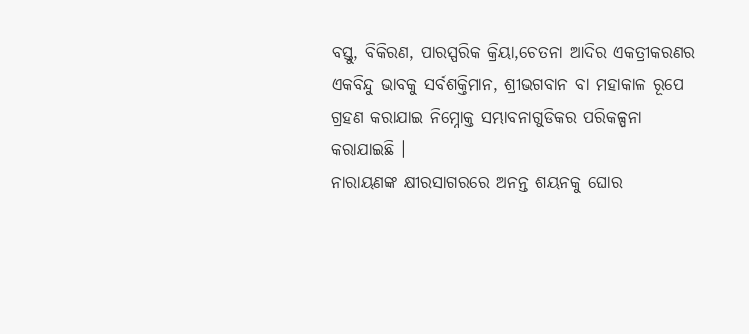ବସ୍ତୁ, ବିକିରଣ, ପାରସ୍ପରିକ କ୍ରିୟା,ଚେତନା ଆଦିର ଏକତ୍ରୀକରଣର ଏକବିନ୍ଦୁ ଭାବକୁ ସର୍ବଶକ୍ତିମାନ, ଶ୍ରୀଭଗବାନ ବା ମହାକାଳ ରୂପେ ଗ୍ରହଣ କରାଯାଇ ନିମ୍ନୋକ୍ତ ସମ୍ଭାବନାଗୁଡିକର ପରିକଳ୍ପନା କରାଯାଇଛି ।
ନାରାୟଣଙ୍କ କ୍ଷୀରସାଗରରେ ଅନନ୍ତ ଶୟନକୁ ଘୋର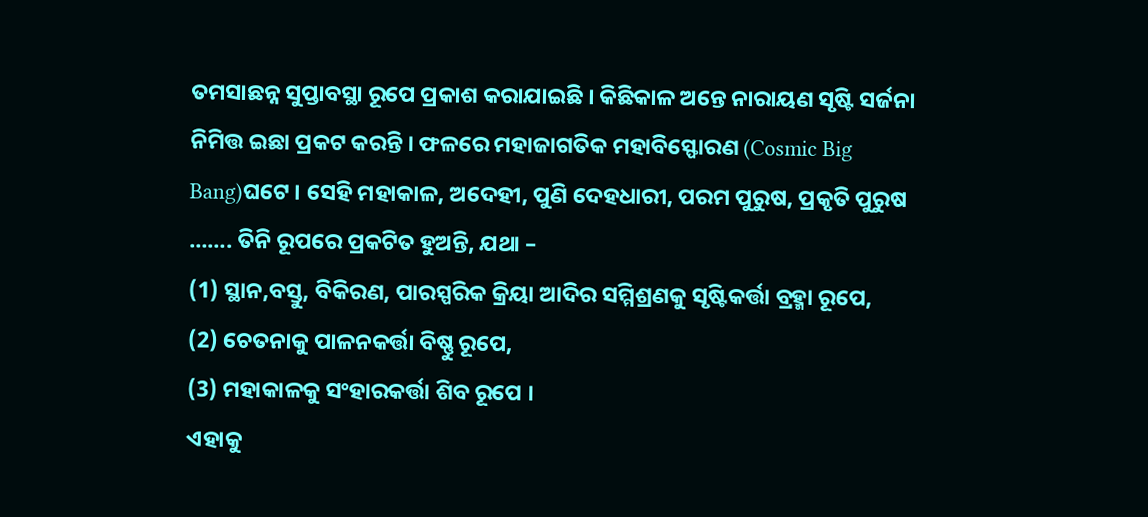ତମସାଛନ୍ନ ସୁପ୍ତାବସ୍ଥା ରୂପେ ପ୍ରକାଶ କରାଯାଇଛି । କିଛିକାଳ ଅନ୍ତେ ନାରାୟଣ ସୃଷ୍ଟି ସର୍ଜନା ନିମିତ୍ତ ଇଛା ପ୍ରକଟ କରନ୍ତି । ଫଳରେ ମହାଜାଗତିକ ମହାବିସ୍ଫୋରଣ (Cosmic Big Bang)ଘଟେ । ସେହି ମହାକାଳ, ଅଦେହୀ, ପୁଣି ଦେହଧାରୀ, ପରମ ପୁରୁଷ, ପ୍ରକୃତି ପୁରୁଷ ……. ତିନି ରୂପରେ ପ୍ରକଟିତ ହୁଅନ୍ତି, ଯଥା –
(1) ସ୍ଥାନ,ବସ୍ତୁ, ବିକିରଣ, ପାରସ୍ପରିକ କ୍ରିୟା ଆଦିର ସମ୍ମିଶ୍ରଣକୁ ସୃଷ୍ଟିକର୍ତ୍ତା ବ୍ରହ୍ମା ରୂପେ,
(2) ଚେତନାକୁ ପାଳନକର୍ତ୍ତା ବିଷ୍ଣୁ ରୂପେ,
(3) ମହାକାଳକୁ ସଂହାରକର୍ତ୍ତା ଶିବ ରୂପେ ।
ଏହାକୁ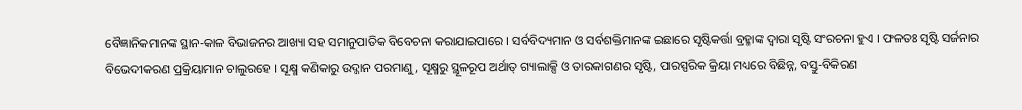ବୈଜ୍ଞାନିକମାନଙ୍କ ସ୍ଥାନ-କାଳ ବିଭାଜନର ଆଖ୍ୟା ସହ ସମାନୁପାତିକ ବିବେଚନା କରାଯାଇପାରେ । ସର୍ବବିଦ୍ୟମାନ ଓ ସର୍ବଶକ୍ତିମାନଙ୍କ ଇଛାରେ ସୃଷ୍ଟିକର୍ତ୍ତା ବ୍ରହ୍ମାଙ୍କ ଦ୍ୱାରା ସୃଷ୍ଟି ସଂରଚନା ହୁଏ । ଫଳତଃ ସୃଷ୍ଟି ସର୍ଜନାର ବିଭେଦୀକରଣ ପ୍ରକ୍ରିୟାମାନ ଚାଲୁରହେ । ସୂକ୍ଷ୍ମ କଣିକାରୁ ଉଦ୍ଜାନ ପରମାଣୁ, ସୂକ୍ଷ୍ମରୁ ସ୍ଥୂଳରୂପ ଅର୍ଥାତ୍ ଗ୍ୟାଲାକ୍ସି ଓ ତାରକାଗଣର ସୃଷ୍ଟି, ପାରସ୍ପରିକ କ୍ରିୟା ମଧ୍ୟରେ ବିଛିନ୍ନ, ବସ୍ତୁ-ବିକିରଣ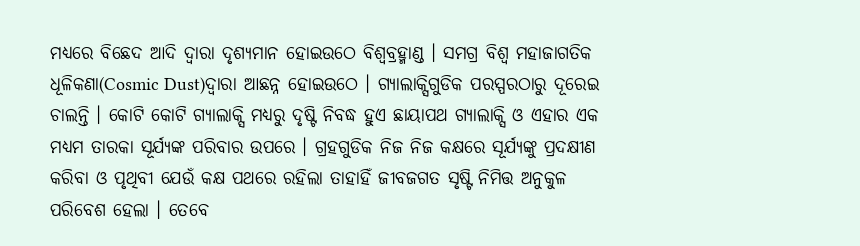ମଧ୍ୟରେ ବିଛେଦ ଆଦି ଦ୍ୱାରା ଦୃଶ୍ୟମାନ ହୋଇଉଠେ ବିଶ୍ୱବ୍ରହ୍ମାଣ୍ଡ । ସମଗ୍ର ବିଶ୍ୱ ମହାଜାଗତିକ ଧୂଳିକଣା(Cosmic Dust)ଦ୍ୱାରା ଆଛନ୍ନ ହୋଇଉଠେ । ଗ୍ୟାଲାକ୍ସିଗୁଡିକ ପରସ୍ପରଠାରୁ ଦୂରେଇ ଚାଲନ୍ତି । କୋଟି କୋଟି ଗ୍ୟାଲାକ୍ସି ମଧ୍ୟରୁ ଦୃଷ୍ଟି ନିବଦ୍ଧ ହୁଏ ଛାୟାପଥ ଗ୍ୟାଲାକ୍ସି ଓ ଏହାର ଏକ ମଧ୍ୟମ ତାରକା ସୂର୍ଯ୍ୟଙ୍କ ପରିବାର ଉପରେ । ଗ୍ରହଗୁଡିକ ନିଜ ନିଜ କକ୍ଷରେ ସୂର୍ଯ୍ୟଙ୍କୁ ପ୍ରଦକ୍ଷୀଣ କରିବା ଓ ପୃଥିବୀ ଯେଉଁ କକ୍ଷ ପଥରେ ରହିଲା ତାହାହିଁ ଜୀବଜଗତ ସୃଷ୍ଟି ନିମିତ୍ତ ଅନୁକୁଳ ପରିବେଶ ହେଲା । ତେବେ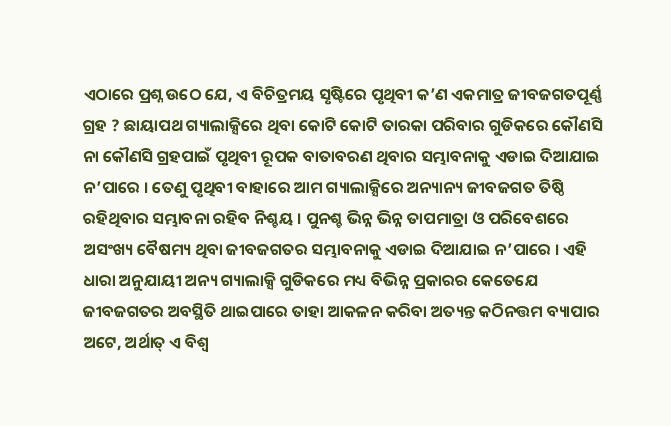ଏଠାରେ ପ୍ରଶ୍ନ ଉଠେ ଯେ, ଏ ବିଚିତ୍ରମୟ ସୃଷ୍ଟିରେ ପୃଥିବୀ କ’ଣ ଏକମାତ୍ର ଜୀବଜଗତପୂର୍ଣ୍ଣ ଗ୍ରହ ? ଛାୟାପଥ ଗ୍ୟାଲାକ୍ସିରେ ଥିବା କୋଟି କୋଟି ତାରକା ପରିବାର ଗୁଡିକରେ କୌଣସି ନା କୌଣସି ଗ୍ରହପାଇଁ ପୃଥିବୀ ରୂପକ ବାତାବରଣ ଥିବାର ସମ୍ଭାବନାକୁ ଏଡାଇ ଦିଆଯାଇ ନ’ପାରେ । ତେଣୁ ପୃଥିବୀ ବାହାରେ ଆମ ଗ୍ୟାଲାକ୍ସିରେ ଅନ୍ୟାନ୍ୟ ଜୀବଜଗତ ତିଷ୍ଠି ରହିଥିବାର ସମ୍ଭାବନା ରହିବ ନିଶ୍ଚୟ । ପୁନଶ୍ଚ ଭିନ୍ନ ଭିନ୍ନ ତାପମାତ୍ରା ଓ ପରିବେଶରେ ଅସଂଖ୍ୟ ବୈଷମ୍ୟ ଥିବା ଜୀବଜଗତର ସମ୍ଭାବନାକୁ ଏଡାଇ ଦିଆଯାଇ ନ’ପାରେ । ଏହି ଧାରା ଅନୁଯାୟୀ ଅନ୍ୟ ଗ୍ୟାଲାକ୍ସି ଗୁଡିକରେ ମଧ୍ୟ ବିଭିନ୍ନ ପ୍ରକାରର କେତେଯେ ଜୀବଜଗତର ଅବସ୍ଥିତି ଥାଇପାରେ ତାହା ଆକଳନ କରିବା ଅତ୍ୟନ୍ତ କଠିନତ୍ତମ ବ୍ୟାପାର ଅଟେ, ଅର୍ଥାତ୍ ଏ ବିଶ୍ୱ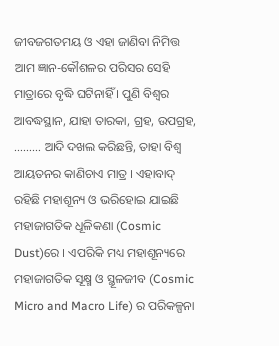ଜୀବଜଗତମୟ ଓ ଏହା ଜାଣିବା ନିମିତ୍ତ ଆମ ଜ୍ଞାନ-କୌଶଳର ପରିସର ସେହି ମାତ୍ରାରେ ବୃଦ୍ଧି ଘଟିନାହିଁ । ପୁଣି ବିଶ୍ୱର ଆବଦ୍ଧସ୍ଥାନ, ଯାହା ତାରକା, ଗ୍ରହ, ଉପଗ୍ରହ, ……… ଆଦି ଦଖଲ କରିଛନ୍ତି, ତାହା ବିଶ୍ୱ ଆୟତନର କାଣିଚାଏ ମାତ୍ର । ଏହାବାଦ୍ ରହିଛି ମହାଶୂନ୍ୟ ଓ ଭରିହୋଇ ଯାଇଛି ମହାଜାଗତିକ ଧୂଳିକଣା (Cosmic Dust)ରେ । ଏପରିକି ମଧ୍ୟ ମହାଶୂନ୍ୟରେ ମହାଜାଗତିକ ସୂକ୍ଷ୍ମ ଓ ସ୍ଥୂଳଜୀବ (Cosmic Micro and Macro Life) ର ପରିକଳ୍ପନା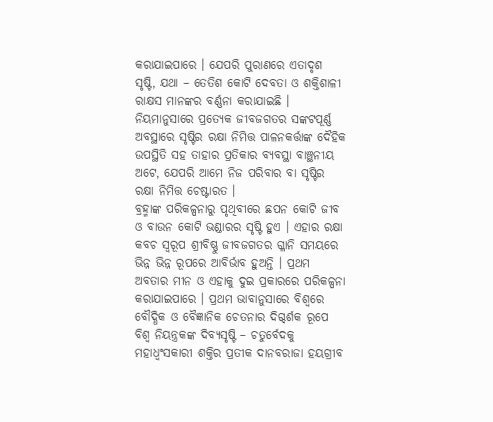କରାଯାଇପାରେ । ଯେପରି ପୁରାଣରେ ଏତାଦୃଶ ସୃଷ୍ଟି, ଯଥା – ତେତିଶ କୋଟି ଦେବତା ଓ ଶକ୍ତିଶାଳୀ ରାକ୍ଷସ ମାନଙ୍କର ବର୍ଣ୍ଣନା କରାଯାଇଛି । ନିୟମାନୁସାରେ ପ୍ରତ୍ୟେକ ଜୀବଜଗତର ସଙ୍କଟପୂର୍ଣ୍ଣ ଅବସ୍ଥାରେ ସୃଷ୍ଟିର ରକ୍ଷା ନିମିତ୍ତ ପାଳନକର୍ତ୍ତାଙ୍କ ଦୈହିକ ଉପସ୍ଥିତି ସହ ତାହାର ପ୍ରତିକାର ବ୍ୟବସ୍ଥା ବାଞ୍ଛନୀୟ ଅଟେ, ଯେପରି ଆମେ ନିଜ ପରିବାର ବା ସୃଷ୍ଟିର ରକ୍ଷା ନିମିତ୍ତ ଚେଷ୍ଟାରତ ।
ବ୍ରହ୍ମାଙ୍କ ପରିକଳ୍ପନାରୁ ପୃଥିବୀରେ ଛପନ କୋଟି ଜୀବ ଓ ବାଉନ କୋଟି ଭଣ୍ଡାରର ସୃଷ୍ଟି ହୁଏ । ଏହାର ରକ୍ଷା କବଚ ସ୍ୱରୂପ ଶ୍ରୀବିଷ୍ଣୁ ଜୀବଜଗତର ଗ୍ଳାନି ସମୟରେ ଭିନ୍ନ ଭିନ୍ନ ରୂପରେ ଆବିର୍ଭାବ ହୁଅନ୍ତି । ପ୍ରଥମ ଅବତାର ମୀନ ଓ ଏହାକୁ ଦୁଇ ପ୍ରକାରରେ ପରିକଳ୍ପନା କରାଯାଇପାରେ । ପ୍ରଥମ ଭାବାନୁସାରେ ବିଶ୍ୱରେ ବୌଦ୍ଧିକ ଓ ବୈଜ୍ଞାନିକ ଚେତନାର ଦିଗ୍ଦର୍ଶକ ରୂପେ ବିଶ୍ୱ ନିୟନ୍ତ୍ରକଙ୍କ ଦିବ୍ୟସୃଷ୍ଟି – ଚତୁର୍ବେଦକୁ ମହାଧ୍ୱଂସକାରୀ ଶକ୍ତିର ପ୍ରତୀକ ଦାନବରାଜା ହୟଗ୍ରୀବ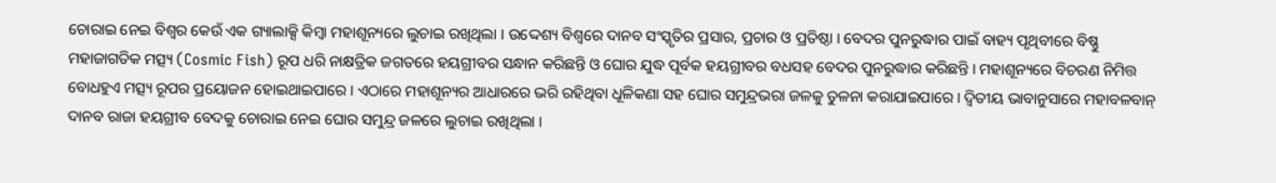ଚୋରାଇ ନେଇ ବିଶ୍ୱର କେଉଁ ଏକ ଗ୍ୟାଲାକ୍ସି କିମ୍ବା ମହାଶୂନ୍ୟରେ ଲୁଚାଇ ରଖିଥିଲା । ଉଦ୍ଦେଶ୍ୟ ବିଶ୍ୱରେ ଦାନବ ସଂସ୍କୃତିର ପ୍ରସାର, ପ୍ରଚାର ଓ ପ୍ରତିଷ୍ଠା । ବେଦର ପୁନରୁଦ୍ଧାର ପାଇଁ ବାହ୍ୟ ପୃଥିବୀରେ ବିଷ୍ଣୁ ମହାଜାଗତିକ ମତ୍ସ୍ୟ (Cosmic Fish) ରୂପ ଧରି ନାକ୍ଷତ୍ରିକ ଜଗତରେ ହୟଗ୍ରୀବର ସନ୍ଧାନ କରିଛନ୍ତି ଓ ଘୋର ଯୁଦ୍ଧ ପୂର୍ବକ ହୟଗ୍ରୀବର ବଧସହ ବେଦର ପୁନରୁଦ୍ଧାର କରିଛନ୍ତି । ମହାଶୂନ୍ୟରେ ବିଚରଣ ନିମିତ୍ତ ବୋଧହୁଏ ମତ୍ସ୍ୟ ରୂପର ପ୍ରୟୋଜନ ହୋଇଥାଇପାରେ । ଏଠାରେ ମହାଶୂନ୍ୟର ଆଧାରରେ ଭରି ରହିଥିବା ଧୂଳିକଣା ସହ ଘୋର ସମୁନ୍ଦ୍ରଭରା ଜଳକୁ ତୁଳନା କରାଯାଇପାରେ । ଦ୍ୱିତୀୟ ଭାବାନୁସାରେ ମହାବଳବାନ୍ ଦାନବ ରାଜା ହୟଗ୍ରୀବ ବେଦକୁ ଚୋରାଇ ନେଇ ଘୋର ସମୁନ୍ଦ୍ର ଜଳରେ ଲୁଚାଇ ରଖିଥିଲା ।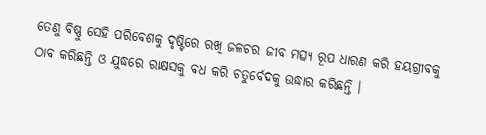ତେଣୁ ବିଷ୍ଣୁ ସେହି ପରିବେଶକୁ ଦୃଷ୍ଟିରେ ରଖି ଜଳଚର ଜୀବ ମତ୍ସ୍ୟ ରୂପ ଧାରଣ କରି ହୟଗ୍ରୀବକୁ ଠାବ କରିଛନ୍ତି ଓ ଯୁଦ୍ଧରେ ରାକ୍ଷସକୁ ବଧ କରି ଚତୁର୍ବେଦକୁ ଉଦ୍ଧାର କରିଛନ୍ତି ।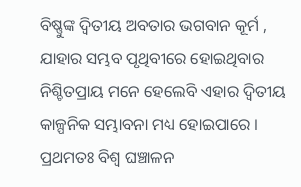ବିଷ୍ଣୁଙ୍କ ଦ୍ୱିତୀୟ ଅବତାର ଭଗବାନ କୂର୍ମ , ଯାହାର ସମ୍ଭବ ପୃଥିବୀରେ ହୋଇଥିବାର ନିଶ୍ଚିତପ୍ରାୟ ମନେ ହେଲେବି ଏହାର ଦ୍ୱିତୀୟ କାଳ୍ପନିକ ସମ୍ଭାବନା ମଧ୍ୟ ହୋଇପାରେ । ପ୍ରଥମତଃ ବିଶ୍ୱ ଘଞ୍ଚାଳନ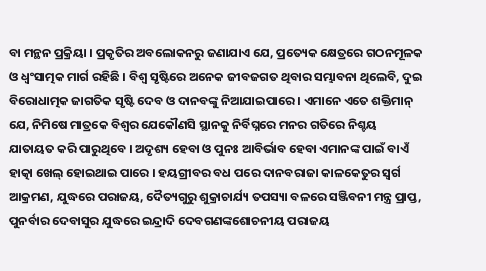ବା ମନ୍ଥନ ପ୍ରକ୍ରିୟା । ପ୍ରକୃତିର ଅବଲୋକନରୁ ଜଣାଯାଏ ଯେ, ପ୍ରତ୍ୟେକ କ୍ଷେତ୍ରରେ ଗଠନମୂଳକ ଓ ଧ୍ୱଂସାତ୍ମକ ମାର୍ଗ ରହିଛି । ବିଶ୍ୱ ସୃଷ୍ଟିରେ ଅନେକ ଜୀବଜଗତ ଥିବାର ସମ୍ଭାବନା ଥିଲେବି, ଦୁଇ ବିରୋଧାତ୍ମକ ଜାଗତିକ ସୃଷ୍ଟି ଦେବ ଓ ଦାନବଙ୍କୁ ନିଆଯାଇପାରେ । ଏମାନେ ଏତେ ଶକ୍ତିମାନ୍ ଯେ, ନିମିଷେ ମାତ୍ରକେ ବିଶ୍ୱର ଯେକୌଣସି ସ୍ଥାନକୁ ନିର୍ବିଘ୍ନରେ ମନର ଗତିରେ ନିଶ୍ଚୟ ଯାତାୟତ କରି ପାରୁଥିବେ । ଅଦୃଶ୍ୟ ହେବା ଓ ପୁନଃ ଆବିର୍ଭାବ ହେବା ଏମାନଙ୍କ ପାଇଁ ବାଏଁ ହାତ୍କା ଖେଲ୍ ହୋଇଥାଇ ପାରେ । ହୟଗ୍ରୀବର ବଧ ପରେ ଦାନବରାଜା କାଳକେତୁର ସ୍ୱର୍ଗ ଆକ୍ରମଣ, ଯୁଦ୍ଧରେ ପରାଜୟ, ଦୈତ୍ୟଗୁରୁ ଶୁକ୍ରାଚାର୍ଯ୍ୟ ତପସ୍ୟା ବଳରେ ସଞ୍ଜିବନୀ ମନ୍ତ୍ର ପ୍ରାପ୍ତ, ପୁନର୍ବାର ଦେବାସୁର ଯୁଦ୍ଧରେ ଇନ୍ଦ୍ରାଦି ଦେବଗଣଙ୍କଶୋଚନୀୟ ପରାଜୟ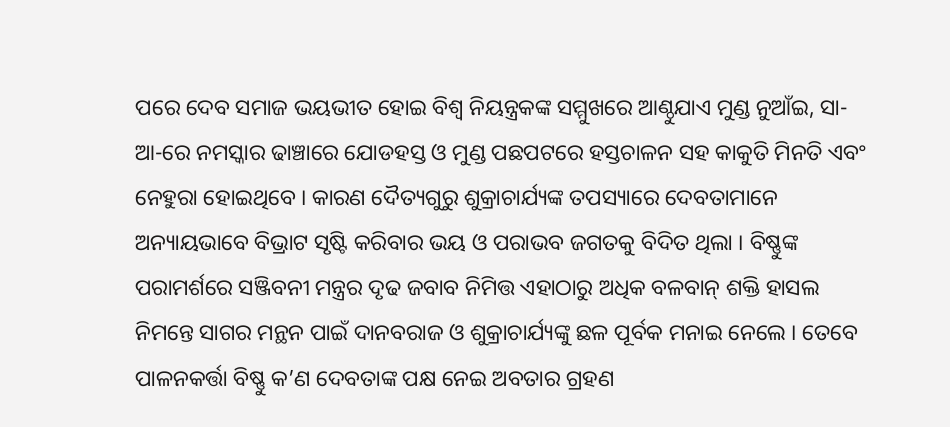ପରେ ଦେବ ସମାଜ ଭୟଭୀତ ହୋଇ ବିଶ୍ୱ ନିୟନ୍ତ୍ରକଙ୍କ ସମ୍ମୁଖରେ ଆଣ୍ଠୁଯାଏ ମୁଣ୍ଡ ନୁଆଁଇ, ସା-ଆ-ରେ ନମସ୍କାର ଢାଞ୍ଚାରେ ଯୋଡହସ୍ତ ଓ ମୁଣ୍ଡ ପଛପଟରେ ହସ୍ତଚାଳନ ସହ କାକୁତି ମିନତି ଏବଂ ନେହୁରା ହୋଇଥିବେ । କାରଣ ଦୈତ୍ୟଗୁରୁ ଶୁକ୍ରାଚାର୍ଯ୍ୟଙ୍କ ତପସ୍ୟାରେ ଦେବତାମାନେ ଅନ୍ୟାୟଭାବେ ବିଭ୍ରାଟ ସୃଷ୍ଟି କରିବାର ଭୟ ଓ ପରାଭବ ଜଗତକୁ ବିଦିତ ଥିଲା । ବିଷ୍ଣୁଙ୍କ ପରାମର୍ଶରେ ସଞ୍ଜିବନୀ ମନ୍ତ୍ରର ଦୃଢ ଜବାବ ନିମିତ୍ତ ଏହାଠାରୁ ଅଧିକ ବଳବାନ୍ ଶକ୍ତି ହାସଲ ନିମନ୍ତେ ସାଗର ମନ୍ଥନ ପାଇଁ ଦାନବରାଜ ଓ ଶୁକ୍ରାଚାର୍ଯ୍ୟଙ୍କୁ ଛଳ ପୂର୍ବକ ମନାଇ ନେଲେ । ତେବେ ପାଳନକର୍ତ୍ତା ବିଷ୍ଣୁ କ’ଣ ଦେବତାଙ୍କ ପକ୍ଷ ନେଇ ଅବତାର ଗ୍ରହଣ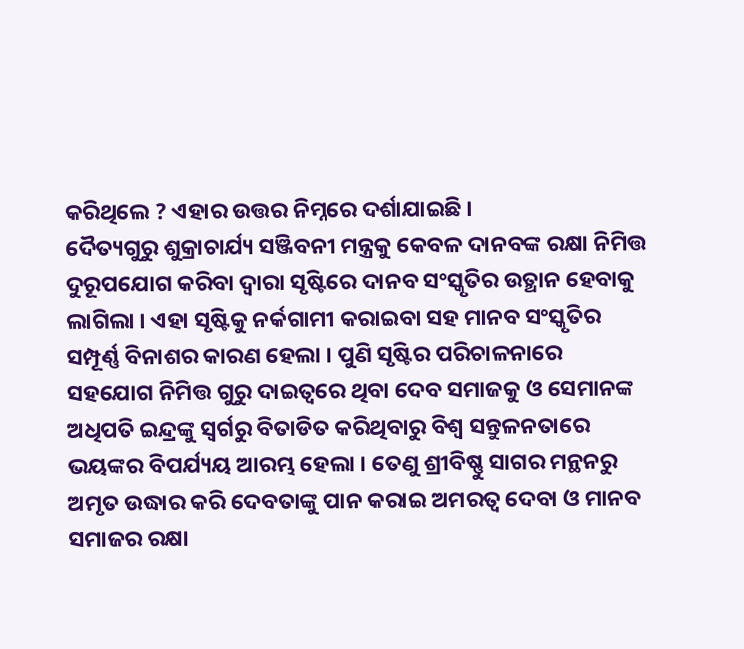କରିଥିଲେ ? ଏହାର ଉତ୍ତର ନିମ୍ନରେ ଦର୍ଶାଯାଇଛି ।
ଦୈତ୍ୟଗୁରୁ ଶୁକ୍ରାଚାର୍ଯ୍ୟ ସଞ୍ଜିବନୀ ମନ୍ତ୍ରକୁ କେବଳ ଦାନବଙ୍କ ରକ୍ଷା ନିମିତ୍ତ ଦୁରୂପଯୋଗ କରିବା ଦ୍ୱାରା ସୃଷ୍ଟିରେ ଦାନବ ସଂସ୍କୃତିର ଉତ୍ଥାନ ହେବାକୁ ଲାଗିଲା । ଏହା ସୃଷ୍ଟିକୁ ନର୍କଗାମୀ କରାଇବା ସହ ମାନବ ସଂସ୍କୃତିର ସମ୍ପୂର୍ଣ୍ଣ ବିନାଶର କାରଣ ହେଲା । ପୁଣି ସୃଷ୍ଟିର ପରିଚାଳନାରେ ସହଯୋଗ ନିମିତ୍ତ ଗୁରୁ ଦାଇତ୍ୱରେ ଥିବା ଦେବ ସମାଜକୁ ଓ ସେମାନଙ୍କ ଅଧିପତି ଇନ୍ଦ୍ରଙ୍କୁ ସ୍ୱର୍ଗରୁ ବିତାଡିତ କରିଥିବାରୁ ବିଶ୍ୱ ସନ୍ତୁଳନତାରେ ଭୟଙ୍କର ବିପର୍ଯ୍ୟୟ ଆରମ୍ଭ ହେଲା । ତେଣୁ ଶ୍ରୀବିଷ୍ଣୁ ସାଗର ମନ୍ଥନରୁ ଅମୃତ ଉଦ୍ଧାର କରି ଦେବତାଙ୍କୁ ପାନ କରାଇ ଅମରତ୍ୱ ଦେବା ଓ ମାନବ ସମାଜର ରକ୍ଷା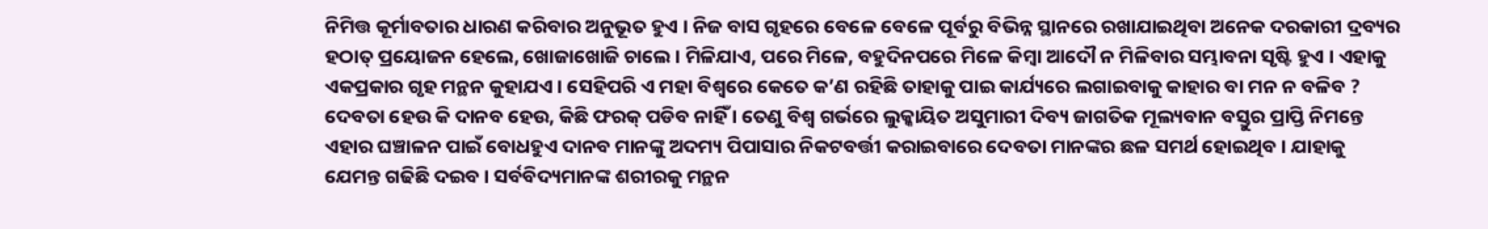ନିମିତ୍ତ କୂର୍ମାବତାର ଧାରଣ କରିବାର ଅନୁଭୂତ ହୁଏ । ନିଜ ବାସ ଗୃହରେ ବେଳେ ବେଳେ ପୂର୍ବରୁ ବିଭିନ୍ନ ସ୍ଥାନରେ ରଖାଯାଇଥିବା ଅନେକ ଦରକାରୀ ଦ୍ରବ୍ୟର ହଠାତ୍ ପ୍ରୟୋଜନ ହେଲେ, ଖୋଜାଖୋଜି ଚାଲେ । ମିଳିଯାଏ, ପରେ ମିଳେ, ବହୁଦିନପରେ ମିଳେ କିମ୍ବା ଆଦୌ ନ ମିଳିବାର ସମ୍ଭାବନା ସୃଷ୍ଟି ହୁଏ । ଏହାକୁ ଏକପ୍ରକାର ଗୃହ ମନ୍ଥନ କୁହାଯଏ । ସେହିପରି ଏ ମହା ବିଶ୍ୱରେ କେତେ କ’ଣ ରହିଛି ତାହାକୁ ପାଇ କାର୍ଯ୍ୟରେ ଲଗାଇବାକୁ କାହାର ବା ମନ ନ ବଳିବ ? ଦେବତା ହେଉ କି ଦାନବ ହେଉ, କିଛି ଫରକ୍ ପଡିବ ନାହିଁ । ତେଣୁ ବିଶ୍ୱ ଗର୍ଭରେ ଲୁକ୍କାୟିତ ଅସୁମାରୀ ଦିବ୍ୟ ଜାଗତିକ ମୂଲ୍ୟବାନ ବସ୍ତୁର ପ୍ରାପ୍ତି ନିମନ୍ତେ ଏହାର ଘଞ୍ଚାଳନ ପାଇଁ ବୋଧହୁଏ ଦାନବ ମାନଙ୍କୁ ଅଦମ୍ୟ ପିପାସାର ନିକଟବର୍ତ୍ତୀ କରାଇବାରେ ଦେବତା ମାନଙ୍କର ଛଳ ସମର୍ଥ ହୋଇଥିବ । ଯାହାକୁ ଯେମନ୍ତ ଗଢିଛି ଦଇବ । ସର୍ବବିଦ୍ୟମାନଙ୍କ ଶରୀରକୁ ମନ୍ଥନ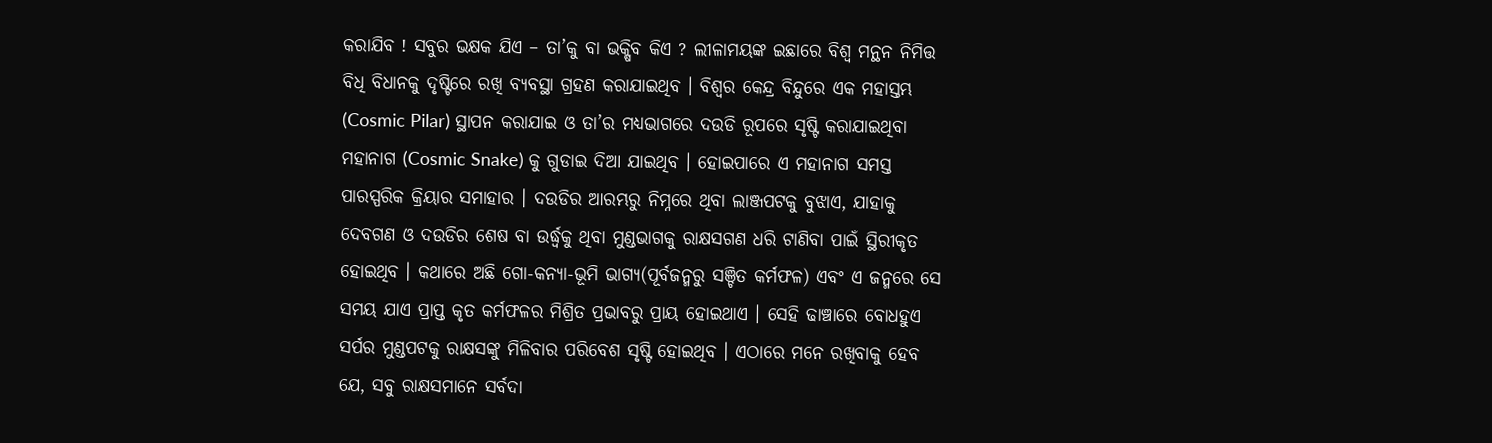କରାଯିବ ! ସବୁର ଭକ୍ଷକ ଯିଏ – ତା’କୁ ବା ଭକ୍ଷିବ କିଏ ? ଲୀଳାମୟଙ୍କ ଇଛାରେ ବିଶ୍ୱ ମନ୍ଥନ ନିମିତ୍ତ ବିଧି ବିଧାନକୁ ଦୃଷ୍ଟିରେ ରଖି ବ୍ୟବସ୍ଥା ଗ୍ରହଣ କରାଯାଇଥିବ । ବିଶ୍ୱର କେନ୍ଦ୍ର ବିନ୍ଦୁରେ ଏକ ମହାସ୍ତମ୍ଭ (Cosmic Pilar) ସ୍ଥାପନ କରାଯାଇ ଓ ତା’ର ମଧ୍ୟଭାଗରେ ଦଉଡି ରୂପରେ ସୃଷ୍ଟି କରାଯାଇଥିବା ମହାନାଗ (Cosmic Snake) କୁ ଗୁଡାଇ ଦିଆ ଯାଇଥିବ । ହୋଇପାରେ ଏ ମହାନାଗ ସମସ୍ତ ପାରସ୍ପରିକ କ୍ରିୟାର ସମାହାର । ଦଉଡିର ଆରମ୍ଭରୁ ନିମ୍ନରେ ଥିବା ଲାଞ୍ଜପଟକୁ ବୁଝାଏ, ଯାହାକୁ ଦେବଗଣ ଓ ଦଉଡିର ଶେଷ ବା ଉର୍ଦ୍ଧ୍ୱକୁ ଥିବା ମୁଣ୍ଡଭାଗକୁ ରାକ୍ଷସଗଣ ଧରି ଟାଣିବା ପାଇଁ ସ୍ଥିରୀକୃତ ହୋଇଥିବ । କଥାରେ ଅଛି ଗୋ-କନ୍ୟା-ଭୂମି ଭାଗ୍ୟ(ପୂର୍ବଜନ୍ମରୁ ସଞ୍ଚିତ କର୍ମଫଳ) ଏବଂ ଏ ଜନ୍ମରେ ସେ ସମୟ ଯାଏ ପ୍ରାପ୍ତ କୃତ କର୍ମଫଳର ମିଶ୍ରିତ ପ୍ରଭାବରୁ ପ୍ରାୟ ହୋଇଥାଏ । ସେହି ଢାଞ୍ଚାରେ ବୋଧହୁଏ ସର୍ପର ମୁଣ୍ଡପଟକୁ ରାକ୍ଷସଙ୍କୁ ମିଳିବାର ପରିବେଶ ସୃଷ୍ଟି ହୋଇଥିବ । ଏଠାରେ ମନେ ରଖିବାକୁ ହେବ ଯେ, ସବୁ ରାକ୍ଷସମାନେ ସର୍ବଦା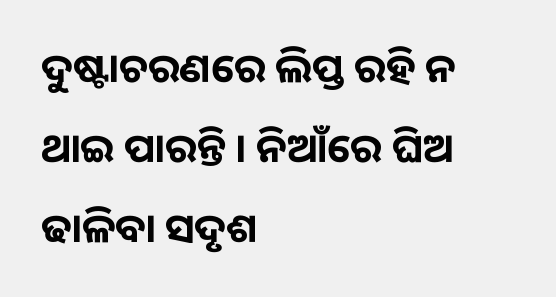ଦୁଷ୍ଟାଚରଣରେ ଲିପ୍ତ ରହି ନ ଥାଇ ପାରନ୍ତି । ନିଆଁରେ ଘିଅ ଢାଳିବା ସଦୃଶ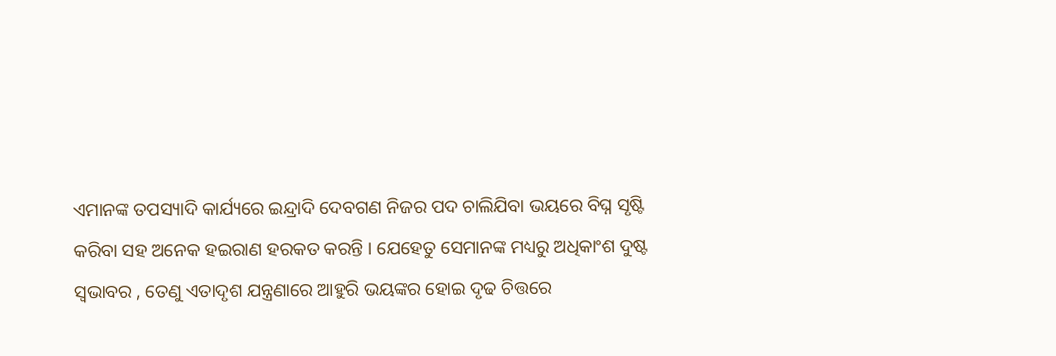ଏମାନଙ୍କ ତପସ୍ୟାଦି କାର୍ଯ୍ୟରେ ଇନ୍ଦ୍ରାଦି ଦେବଗଣ ନିଜର ପଦ ଚାଲିଯିବା ଭୟରେ ବିଘ୍ନ ସୃଷ୍ଟି କରିବା ସହ ଅନେକ ହଇରାଣ ହରକତ କରନ୍ତି । ଯେହେତୁ ସେମାନଙ୍କ ମଧ୍ୟରୁ ଅଧିକାଂଶ ଦୁଷ୍ଟ ସ୍ୱଭାବର , ତେଣୁ ଏତାଦୃଶ ଯନ୍ତ୍ରଣାରେ ଆହୁରି ଭୟଙ୍କର ହୋଇ ଦୃଢ ଚିତ୍ତରେ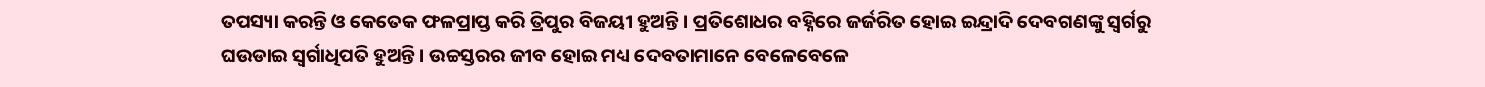ତପସ୍ୟା କରନ୍ତି ଓ କେତେକ ଫଳପ୍ରାପ୍ତ କରି ତ୍ରିପୁର ବିଜୟୀ ହୁଅନ୍ତି । ପ୍ରତିଶୋଧର ବହ୍ନିରେ ଜର୍ଜରିତ ହୋଇ ଇନ୍ଦ୍ରାଦି ଦେବଗଣଙ୍କୁ ସ୍ୱର୍ଗରୁ ଘଉଡାଇ ସ୍ୱର୍ଗାଧିପତି ହୁଅନ୍ତି । ଉଚ୍ଚସ୍ତରର ଜୀବ ହୋଇ ମଧ୍ୟ ଦେବତାମାନେ ବେଳେବେଳେ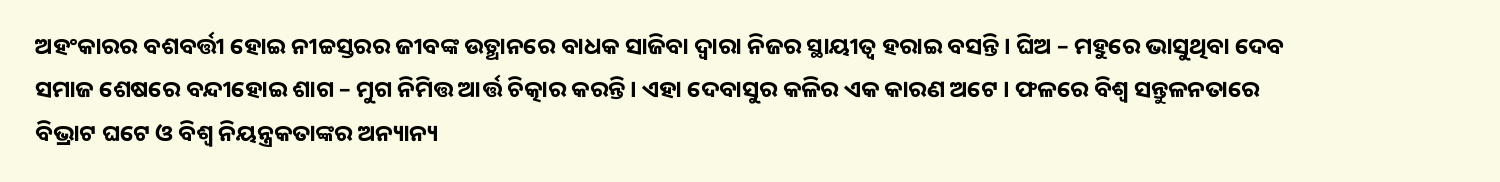ଅହଂକାରର ବଶବର୍ତ୍ତୀ ହୋଇ ନୀଚ୍ଚସ୍ତରର ଜୀବଙ୍କ ଉତ୍ଥାନରେ ବାଧକ ସାଜିବା ଦ୍ୱାରା ନିଜର ସ୍ଥାୟୀତ୍ୱ ହରାଇ ବସନ୍ତି । ଘିଅ – ମହୁରେ ଭାସୁଥିବା ଦେବ ସମାଜ ଶେଷରେ ବନ୍ଦୀହୋଇ ଶାଗ – ମୁଗ ନିମିତ୍ତ ଆର୍ତ୍ତ ଚିତ୍କାର କରନ୍ତି । ଏହା ଦେବାସୁର କଳିର ଏକ କାରଣ ଅଟେ । ଫଳରେ ବିଶ୍ୱ ସନ୍ତୁଳନତାରେ ବିଭ୍ରାଟ ଘଟେ ଓ ବିଶ୍ୱ ନିୟନ୍ତ୍ରକତାଙ୍କର ଅନ୍ୟାନ୍ୟ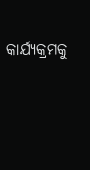କାର୍ଯ୍ୟକ୍ରମକୁ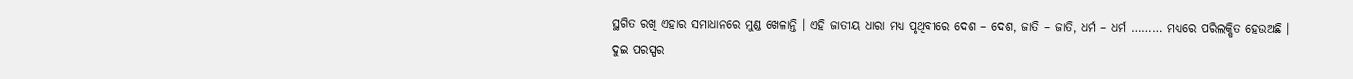ସ୍ଥଗିତ ରଖି ଏହାର ସମାଧାନରେ ମୁଣ୍ଡ ଖେଳାନ୍ତି । ଏହି ଜାତୀୟ ଧାରା ମଧ୍ୟ ପୃଥିବୀରେ ଦେଶ – ଦେଶ, ଜାତି – ଜାତି, ଧର୍ମ – ଧର୍ମ ……… ମଧ୍ୟରେ ପରିଲକ୍ଷିତ ହେଉଅଛି ।
ଦୁଇ ପରସ୍ପର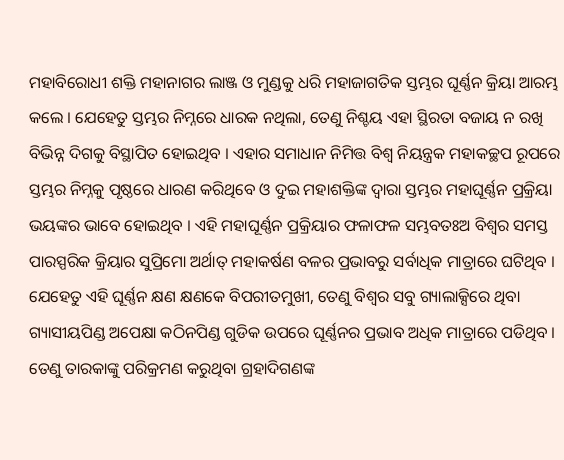ମହାବିରୋଧୀ ଶକ୍ତି ମହାନାଗର ଲାଞ୍ଜ ଓ ମୁଣ୍ଡକୁ ଧରି ମହାଜାଗତିକ ସ୍ତମ୍ଭର ଘୂର୍ଣ୍ଣନ କ୍ରିୟା ଆରମ୍ଭ କଲେ । ଯେହେତୁ ସ୍ତମ୍ଭର ନିମ୍ନରେ ଧାରକ ନଥିଲା, ତେଣୁ ନିଶ୍ଚୟ ଏହା ସ୍ଥିରତା ବଜାୟ ନ ରଖି ବିଭିନ୍ନ ଦିଗକୁ ବିସ୍ଥାପିତ ହୋଇଥିବ । ଏହାର ସମାଧାନ ନିମିତ୍ତ ବିଶ୍ୱ ନିୟନ୍ତ୍ରକ ମହାକଚ୍ଛପ ରୂପରେ ସ୍ତମ୍ଭର ନିମ୍ନକୁ ପୃଷ୍ଠରେ ଧାରଣ କରିଥିବେ ଓ ଦୁଇ ମହାଶକ୍ତିଙ୍କ ଦ୍ୱାରା ସ୍ତମ୍ଭର ମହାଘୂର୍ଣ୍ଣନ ପ୍ରକ୍ରିୟା ଭୟଙ୍କର ଭାବେ ହୋଇଥିବ । ଏହି ମହାଘୂର୍ଣ୍ଣନ ପ୍ରକ୍ରିୟାର ଫଳାଫଳ ସମ୍ଭବତଃଅ ବିଶ୍ୱର ସମସ୍ତ ପାରସ୍ପରିକ କ୍ରିୟାର ସୁପ୍ରିମୋ ଅର୍ଥାତ୍ ମହାକର୍ଷଣ ବଳର ପ୍ରଭାବରୁ ସର୍ବାଧିକ ମାତ୍ରାରେ ଘଟିଥିବ । ଯେହେତୁ ଏହି ଘୂର୍ଣ୍ଣନ କ୍ଷଣ କ୍ଷଣକେ ବିପରୀତମୁଖୀ, ତେଣୁ ବିଶ୍ୱର ସବୁ ଗ୍ୟାଲାକ୍ସିରେ ଥିବା ଗ୍ୟାସୀୟପିଣ୍ଡ ଅପେକ୍ଷା କଠିନପିଣ୍ଡ ଗୁଡିକ ଉପରେ ଘୂର୍ଣ୍ଣନର ପ୍ରଭାବ ଅଧିକ ମାତ୍ରାରେ ପଡିଥିବ । ତେଣୁ ତାରକାଙ୍କୁ ପରିକ୍ରମଣ କରୁଥିବା ଗ୍ରହାଦିଗଣଙ୍କ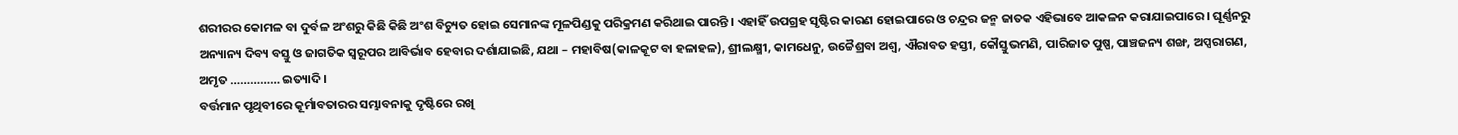ଶରୀରର କୋମଳ ବା ଦୁର୍ବଳ ଅଂଶରୁ କିଛି କିଛି ଅଂଶ ବିଚ୍ୟୁତ ହୋଇ ସେମାନଙ୍କ ମୂଳପିଣ୍ଡକୁ ପରିକ୍ରମଣ କରିଥାଇ ପାରନ୍ତି । ଏହାହିଁ ଉପଗ୍ରହ ସୃଷ୍ଟିର କାରଣ ହୋଇପାରେ ଓ ଚନ୍ଦ୍ରର ଜନ୍ମ ଜାତକ ଏହିଭାବେ ଆକଳନ କରାଯାଇପାରେ । ଘୂର୍ଣ୍ଣନରୁ ଅନ୍ୟାନ୍ୟ ଦିବ୍ୟ ବସ୍ତୁ ଓ ଜାଗତିକ ସ୍ୱରୂପର ଆବିର୍ଭାବ ହେବାର ଦର୍ଶାଯାଇଛି, ଯଥା – ମହାବିଷ(କାଳକୂଟ ବା ହଳାହଳ), ଶ୍ରୀଲକ୍ଷ୍ମୀ, କାମଧେନୁ, ଉଚ୍ଚୈଶ୍ରବା ଅଶ୍ୱ, ଐରାବତ ହସ୍ତୀ, କୌସ୍ତୁଭମଣି, ପାରିଜାତ ପୁଷ୍ପ, ପାଞ୍ଚଜନ୍ୟ ଶଙ୍ଖ, ଅପ୍ସରାଗଣ, ଅମୃତ …………… ଇତ୍ୟାଦି ।
ବର୍ତ୍ତମାନ ପୃଥିବୀରେ କୂର୍ମାବତାରର ସମ୍ଭାବନାକୁ ଦୃଷ୍ଟିରେ ରଖି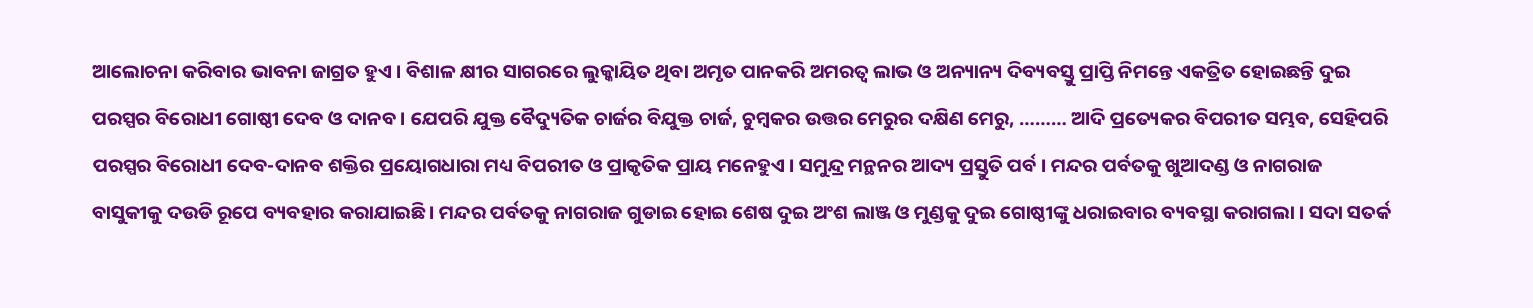ଆଲୋଚନା କରିବାର ଭାବନା ଜାଗ୍ରତ ହୁଏ । ବିଶାଳ କ୍ଷୀର ସାଗରରେ ଲୁକ୍କାୟିତ ଥିବା ଅମୃତ ପାନକରି ଅମରତ୍ୱ ଲାଭ ଓ ଅନ୍ୟାନ୍ୟ ଦିବ୍ୟବସ୍ତୁ ପ୍ରାପ୍ତି ନିମନ୍ତେ ଏକତ୍ରିତ ହୋଇଛନ୍ତି ଦୁଇ ପରସ୍ପର ବିରୋଧୀ ଗୋଷ୍ଠୀ ଦେବ ଓ ଦାନବ । ଯେପରି ଯୁକ୍ତ ବୈଦ୍ୟୁତିକ ଚାର୍ଜର ବିଯୁକ୍ତ ଚାର୍ଜ, ଚୁମ୍ବକର ଉତ୍ତର ମେରୁର ଦକ୍ଷିଣ ମେରୁ, ……… ଆଦି ପ୍ରତ୍ୟେକର ବିପରୀତ ସମ୍ଭବ, ସେହିପରି ପରସ୍ପର ବିରୋଧୀ ଦେବ-ଦାନବ ଶକ୍ତିର ପ୍ରୟୋଗଧାରା ମଧ୍ୟ ବିପରୀତ ଓ ପ୍ରାକୃତିକ ପ୍ରାୟ ମନେହୁଏ । ସମୁନ୍ଦ୍ର ମନ୍ଥନର ଆଦ୍ୟ ପ୍ରସ୍ତୁତି ପର୍ବ । ମନ୍ଦର ପର୍ବତକୁ ଖୁଆଦଣ୍ଡ ଓ ନାଗରାଜ ବାସୁକୀକୁ ଦଉଡି ରୂପେ ବ୍ୟବହାର କରାଯାଇଛି । ମନ୍ଦର ପର୍ବତକୁ ନାଗରାଜ ଗୁଡାଇ ହୋଇ ଶେଷ ଦୁଇ ଅଂଶ ଲାଞ୍ଜ ଓ ମୁଣ୍ଡକୁ ଦୁଇ ଗୋଷ୍ଠୀଙ୍କୁ ଧରାଇବାର ବ୍ୟବସ୍ଥା କରାଗଲା । ସଦା ସତର୍କ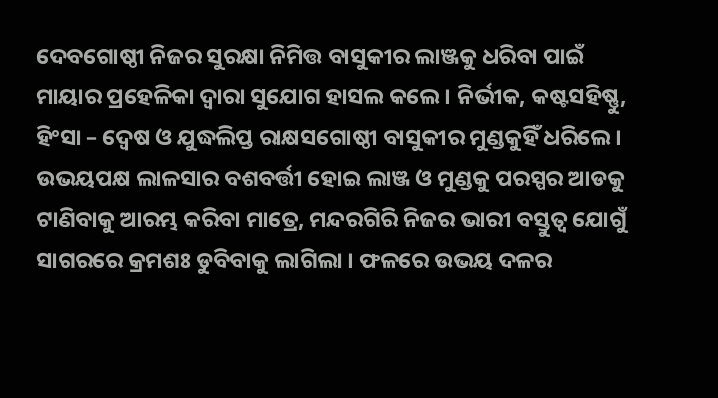ଦେବଗୋଷ୍ଠୀ ନିଜର ସୁରକ୍ଷା ନିମିତ୍ତ ବାସୁକୀର ଲାଞ୍ଜକୁ ଧରିବା ପାଇଁ ମାୟାର ପ୍ରହେଳିକା ଦ୍ୱାରା ସୁଯୋଗ ହାସଲ କଲେ । ନିର୍ଭୀକ, କଷ୍ଟସହିଷ୍ଣୁ, ହିଂସା – ଦ୍ୱେଷ ଓ ଯୁଦ୍ଧଲିପ୍ତ ରାକ୍ଷସଗୋଷ୍ଠୀ ବାସୁକୀର ମୁଣ୍ଡକୁହିଁ ଧରିଲେ । ଉଭୟପକ୍ଷ ଲାଳସାର ବଶବର୍ତ୍ତୀ ହୋଇ ଲାଞ୍ଜ ଓ ମୁଣ୍ଡକୁ ପରସ୍ପର ଆଡକୁ ଟାଣିବାକୁ ଆରମ୍ଭ କରିବା ମାତ୍ରେ, ମନ୍ଦରଗିରି ନିଜର ଭାରୀ ବସ୍ତୁତ୍ୱ ଯୋଗୁଁ ସାଗରରେ କ୍ରମଶଃ ଡୁବିବାକୁ ଲାଗିଲା । ଫଳରେ ଉଭୟ ଦଳର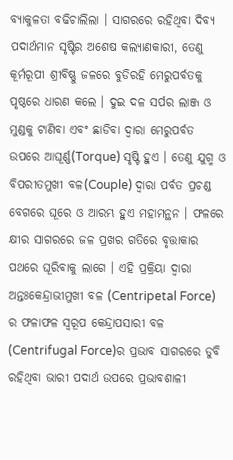ବ୍ୟାକୁଳତା ବଢିଚାଲିଲା । ସାଗରରେ ରହିଥିବା ଦିବ୍ୟ ପଦାର୍ଥମାନ ସୃଷ୍ଟିର ଅଶେଷ କଲ୍ୟାଣକାରୀ, ତେଣୁ କୂର୍ମରୂପୀ ଶ୍ରୀବିଷ୍ଣୁ ଜଳରେ ବୁଡିରହି ମେରୁପର୍ବତକୁ ପୃଷ୍ଠରେ ଧାରଣ କଲେ । ଦୁଇ ଦଳ ସର୍ପର ଲାଞ୍ଜ ଓ ମୁଣ୍ଡକୁ ଟାଣିବା ଏବଂ ଛାଡିବା ଦ୍ୱାରା ମେରୁପର୍ବତ ଉପରେ ଆଘୂର୍ଣ୍ଣ(Torque) ସୃଷ୍ଟି ହୁଏ । ତେଣୁ ଯୁଗ୍ମ ଓ ବିପରୀତମୁଖୀ ବଳ(Couple) ଦ୍ୱାରା ପର୍ବତ ପ୍ରଚଣ୍ଡ ବେଗରେ ଘୂରେ ଓ ଆରମ୍ଭ ହୁଏ ମହାମନ୍ଥନ । ଫଳରେ କ୍ଷୀର ସାଗରରେ ଜଳ ପ୍ରଖର ଗତିରେ ବୃତ୍ତାକାର ପଥରେ ଘୂରିବାକୁ ଲାଗେ । ଏହି ପ୍ରକ୍ରିୟା ଦ୍ୱାରା ଅନ୍ତଃକେନ୍ଦ୍ରାଭୀମୁଖୀ ବଳ (Centripetal Force) ର ଫଳାଫଳ ସ୍ୱରୂପ କେନ୍ଦ୍ରାପସାରୀ ବଳ (Centrifugal Force)ର ପ୍ରଭାବ ସାଗରରେ ଡୁବି ରହିଥିବା ଭାରୀ ପଦାର୍ଥ ଉପରେ ପ୍ରଭାବଶାଳୀ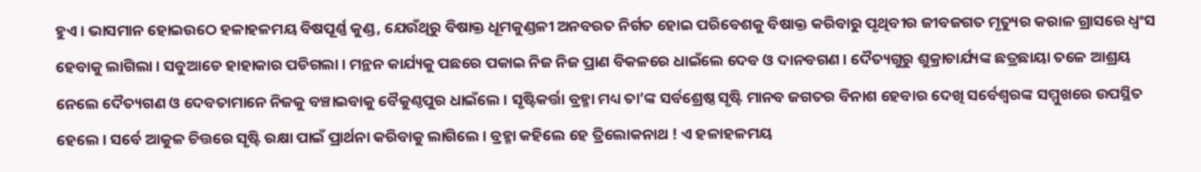ହୁଏ । ଭାସମାନ ହୋଇଉଠେ ହଳାହଳମୟ ବିଷପୂର୍ଣ୍ଣ କୁଣ୍ଡ, ଯେଉଁଥିରୁ ବିଷାକ୍ତ ଧୂମକୁଣ୍ଡଳୀ ଅନବରତ ନିର୍ଗତ ହୋଇ ପରିବେଶକୁ ବିଷାକ୍ତ କରିବାରୁ ପୃଥିବୀର ଜୀବଜଗତ ମୃତ୍ୟୁର କରାଳ ଗ୍ରାସରେ ଧ୍ୱଂସ ହେବାକୁ ଲାଗିଲା । ସବୁଆଡେ ହାହାକାର ପଡିଗଲା । ମନ୍ଥନ କାର୍ଯ୍ୟକୁ ପଛରେ ପକାଇ ନିଜ ନିଜ ପ୍ରାଣ ବିକଳରେ ଧାଇଁଲେ ଦେବ ଓ ଦାନବଗଣ । ଦୈତ୍ୟଗୁରୁ ଶୁକ୍ରାଚାର୍ଯ୍ୟଙ୍କ ଛତ୍ରଛାୟା ତଳେ ଆଶ୍ରୟ ନେଲେ ଦୈତ୍ୟଗଣ ଓ ଦେବତାମାନେ ନିଜକୁ ବଞ୍ଚାଇବାକୁ ବୈକୁଣ୍ଠପୁର ଧାଇଁଲେ । ସୃଷ୍ଟିକର୍ତ୍ତା ବ୍ରହ୍ମା ମଧ୍ୟ ତା’ଙ୍କ ସର୍ବଶ୍ରେଷ୍ଠ ସୃଷ୍ଟି ମାନବ ଜଗତର ବିନାଶ ହେବାର ଦେଖି ସର୍ବେଶ୍ୱରଙ୍କ ସମ୍ମୁଖରେ ଉପସ୍ଥିତ ହେଲେ । ସର୍ବେ ଆକୁଳ ଚିତ୍ତରେ ସୃଷ୍ଟି ରକ୍ଷା ପାଇଁ ପ୍ରାର୍ଥନା କରିବାକୁ ଲାଗିଲେ । ବ୍ରହ୍ମା କହିଲେ ହେ ତ୍ରିଲୋକନାଥ ! ଏ ହଳାହଳମୟ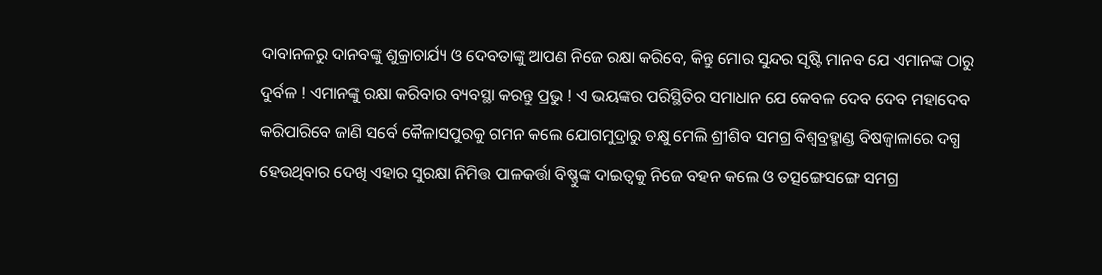ଦାବାନଳରୁ ଦାନବଙ୍କୁ ଶୁକ୍ରାଚାର୍ଯ୍ୟ ଓ ଦେବତାଙ୍କୁ ଆପଣ ନିଜେ ରକ୍ଷା କରିବେ, କିନ୍ତୁ ମୋର ସୁନ୍ଦର ସୃଷ୍ଟି ମାନବ ଯେ ଏମାନଙ୍କ ଠାରୁ ଦୁର୍ବଳ ! ଏମାନଙ୍କୁ ରକ୍ଷା କରିବାର ବ୍ୟବସ୍ଥା କରନ୍ତୁ ପ୍ରଭୁ ! ଏ ଭୟଙ୍କର ପରିସ୍ଥିତିର ସମାଧାନ ଯେ କେବଳ ଦେବ ଦେବ ମହାଦେବ କରିପାରିବେ ଜାଣି ସର୍ବେ କୈଳାସପୁରକୁ ଗମନ କଲେ ଯୋଗମୁଦ୍ରାରୁ ଚକ୍ଷୁ ମେଲି ଶ୍ରୀଶିବ ସମଗ୍ର ବିଶ୍ୱବ୍ରହ୍ମାଣ୍ଡ ବିଷଜ୍ୱାଳାରେ ଦଗ୍ଧ ହେଉଥିବାର ଦେଖି ଏହାର ସୁରକ୍ଷା ନିମିତ୍ତ ପାଳକର୍ତ୍ତା ବିଷ୍ଣୁଙ୍କ ଦାଇତ୍ୱକୁ ନିଜେ ବହନ କଲେ ଓ ତତ୍ସଙ୍ଗେସଙ୍ଗେ ସମଗ୍ର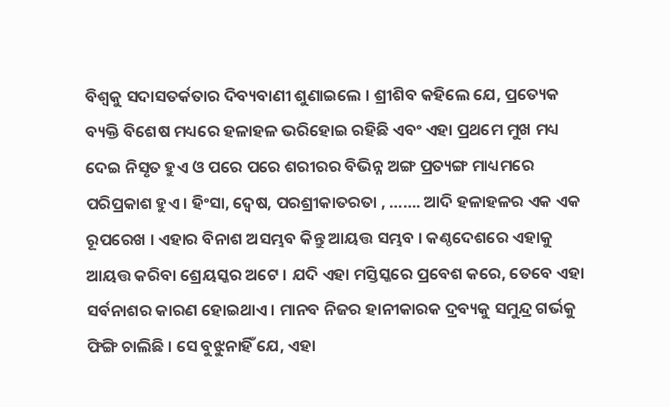ବିଶ୍ୱକୁ ସଦାସତର୍କତାର ଦିବ୍ୟବାଣୀ ଶୁଣାଇଲେ । ଶ୍ରୀଶିବ କହିଲେ ଯେ, ପ୍ରତ୍ୟେକ ବ୍ୟକ୍ତି ବିଶେଷ ମଧ୍ୟରେ ହଳାହଳ ଭରିହୋଇ ରହିଛି ଏବଂ ଏହା ପ୍ରଥମେ ମୁଖ ମଧ୍ୟ ଦେଇ ନିସୃତ ହୁଏ ଓ ପରେ ପରେ ଶରୀରର ବିଭିନ୍ନ ଅଙ୍ଗ ପ୍ରତ୍ୟଙ୍ଗ ମାଧ୍ୟମରେ ପରିପ୍ରକାଶ ହୁଏ । ହିଂସା, ଦ୍ୱେଷ, ପରଶ୍ରୀକାତରତା , ……. ଆଦି ହଳାହଳର ଏକ ଏକ ରୂପରେଖ । ଏହାର ବିନାଶ ଅସମ୍ଭବ କିନ୍ତୁ ଆୟତ୍ତ ସମ୍ଭବ । କଣ୍ଠଦେଶରେ ଏହାକୁ ଆୟତ୍ତ କରିବା ଶ୍ରେୟସ୍କର ଅଟେ । ଯଦି ଏହା ମସ୍ତିସ୍କରେ ପ୍ରବେଶ କରେ, ତେବେ ଏହା ସର୍ବନାଶର କାରଣ ହୋଇଥାଏ । ମାନବ ନିଜର ହାନୀକାରକ ଦ୍ରବ୍ୟକୁ ସମୁନ୍ଦ୍ର ଗର୍ଭକୁ ଫିଙ୍ଗି ଚାଲିଛି । ସେ ବୁଝୁନାହିଁ ଯେ, ଏହା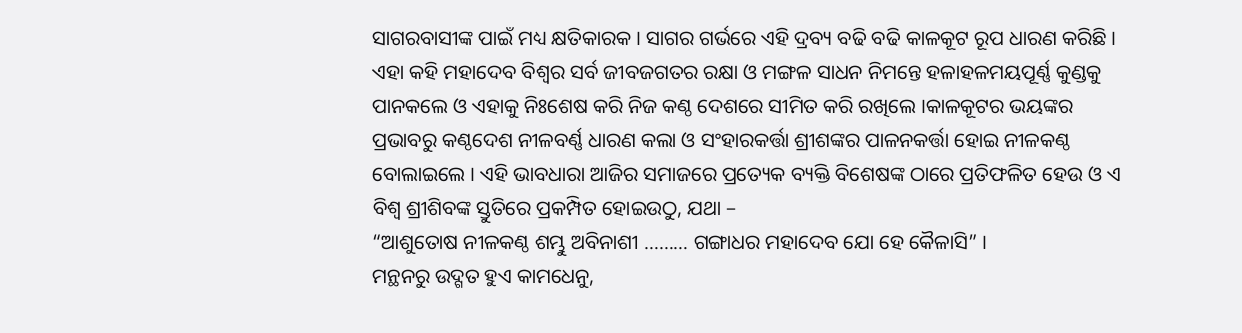ସାଗରବାସୀଙ୍କ ପାଇଁ ମଧ୍ୟ କ୍ଷତିକାରକ । ସାଗର ଗର୍ଭରେ ଏହି ଦ୍ରବ୍ୟ ବଢି ବଢି କାଳକୂଟ ରୂପ ଧାରଣ କରିଛି । ଏହା କହି ମହାଦେବ ବିଶ୍ୱର ସର୍ବ ଜୀବଜଗତର ରକ୍ଷା ଓ ମଙ୍ଗଳ ସାଧନ ନିମନ୍ତେ ହଳାହଳମୟପୂର୍ଣ୍ଣ କୁଣ୍ଡକୁ ପାନକଲେ ଓ ଏହାକୁ ନିଃଶେଷ କରି ନିଜ କଣ୍ଠ ଦେଶରେ ସୀମିତ କରି ରଖିଲେ ।କାଳକୂଟର ଭୟଙ୍କର ପ୍ରଭାବରୁ କଣ୍ଠଦେଶ ନୀଳବର୍ଣ୍ଣ ଧାରଣ କଲା ଓ ସଂହାରକର୍ତ୍ତା ଶ୍ରୀଶଙ୍କର ପାଳନକର୍ତ୍ତା ହୋଇ ନୀଳକଣ୍ଠ ବୋଲାଇଲେ । ଏହି ଭାବଧାରା ଆଜିର ସମାଜରେ ପ୍ରତ୍ୟେକ ବ୍ୟକ୍ତି ବିଶେଷଙ୍କ ଠାରେ ପ୍ରତିଫଳିତ ହେଉ ଓ ଏ ବିଶ୍ୱ ଶ୍ରୀଶିବଙ୍କ ସ୍ତୁତିରେ ପ୍ରକମ୍ପିତ ହୋଇଉଠୁ, ଯଥା –
“ଆଶୁତୋଷ ନୀଳକଣ୍ଠ ଶମ୍ଭୁ ଅବିନାଶୀ ……… ଗଙ୍ଗାଧର ମହାଦେବ ଯୋ ହେ କୈଳାସି” ।
ମନ୍ଥନରୁ ଉଦ୍ଗତ ହୁଏ କାମଧେନୁ,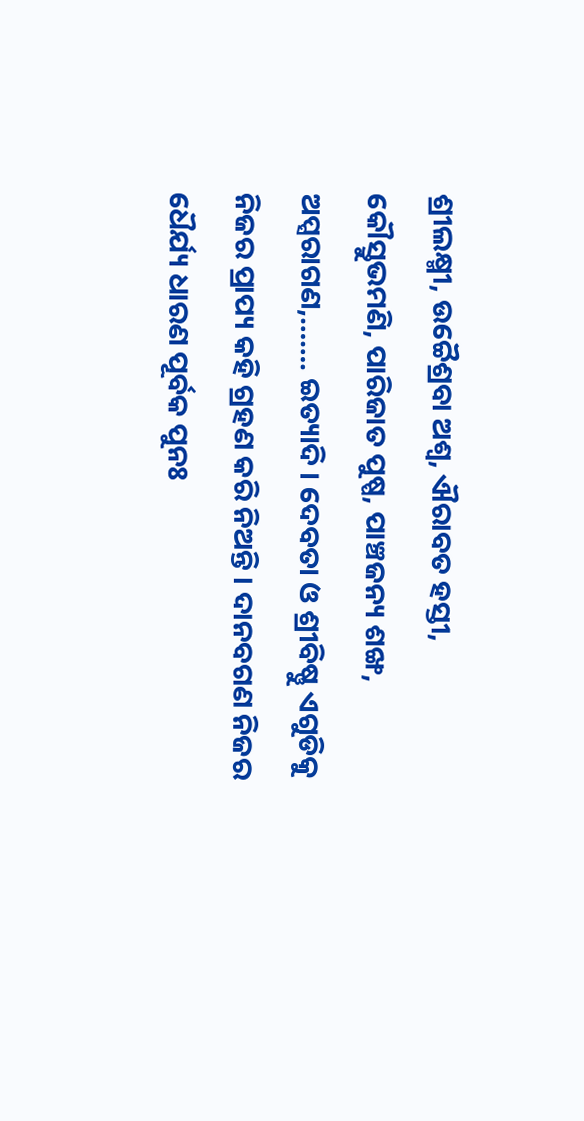ଶ୍ରୀଲକ୍ଷ୍ମୀ, ଉଚ୍ଚୈଶ୍ରବା ଅଶ୍ୱ, ଐରାବତ ହସ୍ତୀ, କୌସ୍ତୁଭମଣି, ପାରିଜାତ ପୁଷ୍ପ, ପାଞ୍ଚଜନ୍ୟ ଶଙ୍ଖ, ଅପ୍ସରାଗଣ,……. ଇତ୍ୟାଦି । ଦେବତା ଓ ଶ୍ରୀବିଷ୍ଣୁ ଏଗୁଡିକୁ ନିଜର ପ୍ରାପ୍ୟ କହି ଗ୍ରହଣ କରି ନିଅନ୍ତି । ଦାନବଗଣ ନିଜର ଧୈର୍ଯ୍ୟ ଧାରଣ ପୂର୍ବକ ପୁନଃ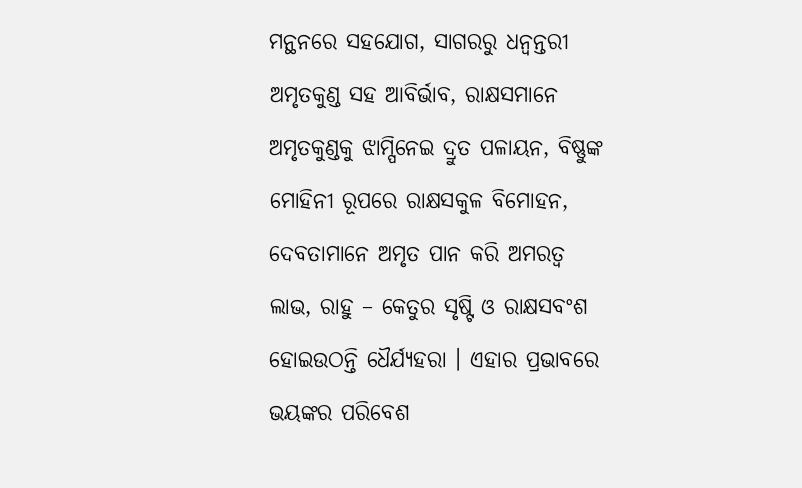ମନ୍ଥନରେ ସହଯୋଗ, ସାଗରରୁ ଧନ୍ୱନ୍ତରୀ ଅମୃତକୁଣ୍ଡ ସହ ଆବିର୍ଭାବ, ରାକ୍ଷସମାନେ ଅମୃତକୁଣ୍ଡକୁ ଝାମ୍ପିନେଇ ଦ୍ରୁତ ପଳାୟନ, ବିଷ୍ଣୁଙ୍କ ମୋହିନୀ ରୂପରେ ରାକ୍ଷସକୁଳ ବିମୋହନ, ଦେବତାମାନେ ଅମୃତ ପାନ କରି ଅମରତ୍ୱ ଲାଭ, ରାହୁ – କେତୁର ସୃଷ୍ଟି ଓ ରାକ୍ଷସବଂଶ ହୋଇଉଠନ୍ତି ଧୈର୍ଯ୍ୟହରା । ଏହାର ପ୍ରଭାବରେ ଭୟଙ୍କର ପରିବେଶ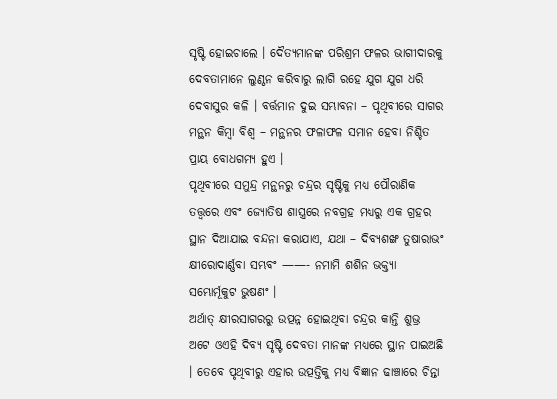ସୃଷ୍ଟି ହୋଇଚାଲେ । ଦୈତ୍ୟମାନଙ୍କ ପରିଶ୍ରମ ଫଳର ଭାଗୀଦାରକୁ ଦେବତାମାନେ ଲୁଣ୍ଠନ କରିବାରୁ ଲାଗି ରହେ ଯୁଗ ଯୁଗ ଧରି ଦେବାସୁର କଳି । ବର୍ତ୍ତମାନ ଦୁଇ ସମ୍ଭାବନା – ପୃଥିବୀରେ ସାଗର ମନ୍ଥନ କିମ୍ବା ବିଶ୍ୱ – ମନ୍ଥନର ଫଳାଫଳ ସମାନ ହେବା ନିଶ୍ଚିତ ପ୍ରାୟ ବୋଧଗମ୍ୟ ହୁଏ ।
ପୃଥିବୀରେ ସମୁନ୍ଦ୍ର ମନ୍ଥନରୁ ଚନ୍ଦ୍ରର ସୃଷ୍ଟିକୁ ମଧ୍ୟ ପୌରାଣିକ ତତ୍ତ୍ୱରେ ଏବଂ ଜ୍ୟୋତିଷ ଶାସ୍ତ୍ରରେ ନବଗ୍ରହ ମଧ୍ୟରୁ ଏକ ଗ୍ରହର ସ୍ଥାନ ଦିଆଯାଇ ବନ୍ଦନା କରାଯାଏ, ଯଥା – ଦିବ୍ୟଶଙ୍ଖ ତୁଷାରାଭଂ କ୍ଷୀରୋଦାର୍ଣ୍ଣବା ସମ୍ଭବଂ ——- ନମାମି ଶଶିନ ଭକ୍ତ୍ୟା ସମ୍ଭୋର୍ମୂକୁଟ ଭୁଷଣଂ ।
ଅର୍ଥାତ୍ କ୍ଷୀରସାଗରରୁ ଉତ୍ପନ୍ନ ହୋଇଥିବା ଚନ୍ଦ୍ରର କାନ୍ତି ଶୁଭ୍ର ଅଟେ ଓଏହି ଦିବ୍ୟ ସୃଷ୍ଟି ଦେବତା ମାନଙ୍କ ମଧ୍ୟରେ ସ୍ଥାନ ପାଇଅଛି । ତେବେ ପୃଥିବୀରୁ ଏହାର ଉତ୍ପତ୍ତିକୁ ମଧ୍ୟ ବିଜ୍ଞାନ ଢାଞ୍ଚାରେ ଚିନ୍ତା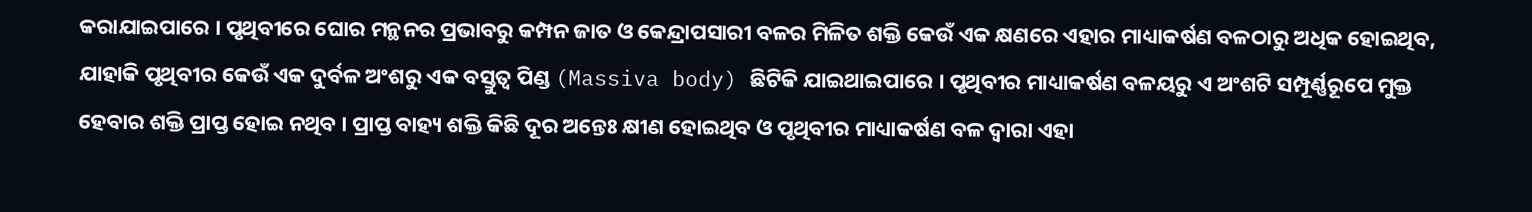କରାଯାଇପାରେ । ପୃଥିବୀରେ ଘୋର ମନ୍ଥନର ପ୍ରଭାବରୁ କମ୍ପନ ଜାତ ଓ କେନ୍ଦ୍ରାପସାରୀ ବଳର ମିଳିତ ଶକ୍ତି କେଉଁ ଏକ କ୍ଷଣରେ ଏହାର ମାଧ୍ୟାକର୍ଷଣ ବଳଠାରୁ ଅଧିକ ହୋଇଥିବ, ଯାହାକି ପୃଥିବୀର କେଉଁ ଏକ ଦୁର୍ବଳ ଅଂଶରୁ ଏକ ବସ୍ତୁତ୍ୱ ପିଣ୍ଡ (Massiva body) ଛିଟିକି ଯାଇଥାଇପାରେ । ପୃଥିବୀର ମାଧ୍ୟାକର୍ଷଣ ବଳୟରୁ ଏ ଅଂଶଟି ସମ୍ପୂର୍ଣ୍ଣରୂପେ ମୁକ୍ତ ହେବାର ଶକ୍ତି ପ୍ରାପ୍ତ ହୋଇ ନଥିବ । ପ୍ରାପ୍ତ ବାହ୍ୟ ଶକ୍ତି କିଛି ଦୂର ଅନ୍ତେଃ କ୍ଷୀଣ ହୋଇଥିବ ଓ ପୃଥିବୀର ମାଧ୍ୟାକର୍ଷଣ ବଳ ଦ୍ୱାରା ଏହା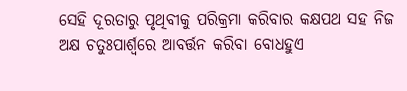ସେହି ଦୂରତାରୁ ପୃଥିବୀକୁ ପରିକ୍ରମା କରିବାର କକ୍ଷପଥ ସହ ନିଜ ଅକ୍ଷ ଚତୁଃପାର୍ଶ୍ୱରେ ଆବର୍ତ୍ତନ କରିବା ବୋଧହୁଏ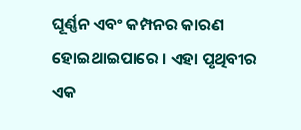ଘୂର୍ଣ୍ଣନ ଏବଂ କମ୍ପନର କାରଣ ହୋଇଥାଇପାରେ । ଏହା ପୃଥିବୀର ଏକ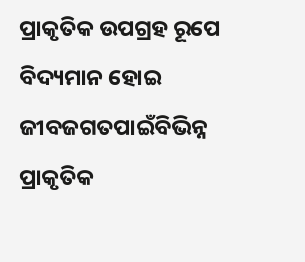ପ୍ରାକୃତିକ ଉପଗ୍ରହ ରୂପେ ବିଦ୍ୟମାନ ହୋଇ ଜୀବଜଗତପାଇଁବିଭିନ୍ନ ପ୍ରାକୃତିକ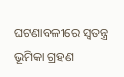ଘଟଣାବଳୀରେ ସ୍ୱତନ୍ତ୍ର ଭୂମିକା ଗ୍ରହଣ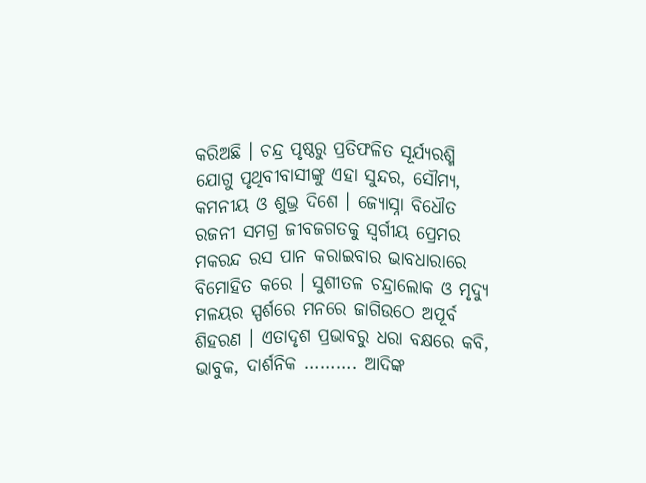କରିଅଛି । ଚନ୍ଦ୍ର ପୃଷ୍ଠରୁ ପ୍ରତିଫଳିତ ସୂର୍ଯ୍ୟରଶ୍ମି ଯୋଗୁ ପୃଥିବୀବାସୀଙ୍କୁ ଏହା ସୁନ୍ଦର, ସୌମ୍ୟ, କମନୀୟ ଓ ଶୁଭ୍ର ଦିଶେ । ଜ୍ୟୋସ୍ନା ବିଧୌତ ରଜନୀ ସମଗ୍ର ଜୀବଜଗତକୁ ସ୍ୱର୍ଗୀୟ ପ୍ରେମର ମକରନ୍ଦ ରସ ପାନ କରାଇବାର ଭାବଧାରାରେ ବିମୋହିତ କରେ । ସୁଶୀତଳ ଚନ୍ଦ୍ରାଲୋକ ଓ ମୃଦ୍ୟୁ ମଳୟର ସ୍ପର୍ଶରେ ମନରେ ଜାଗିଉଠେ ଅପୂର୍ବ ଶିହରଣ । ଏତାଦୃଶ ପ୍ରଭାବରୁ ଧରା ବକ୍ଷରେ କବି, ଭାବୁକ, ଦାର୍ଶନିକ ………. ଆଦିଙ୍କ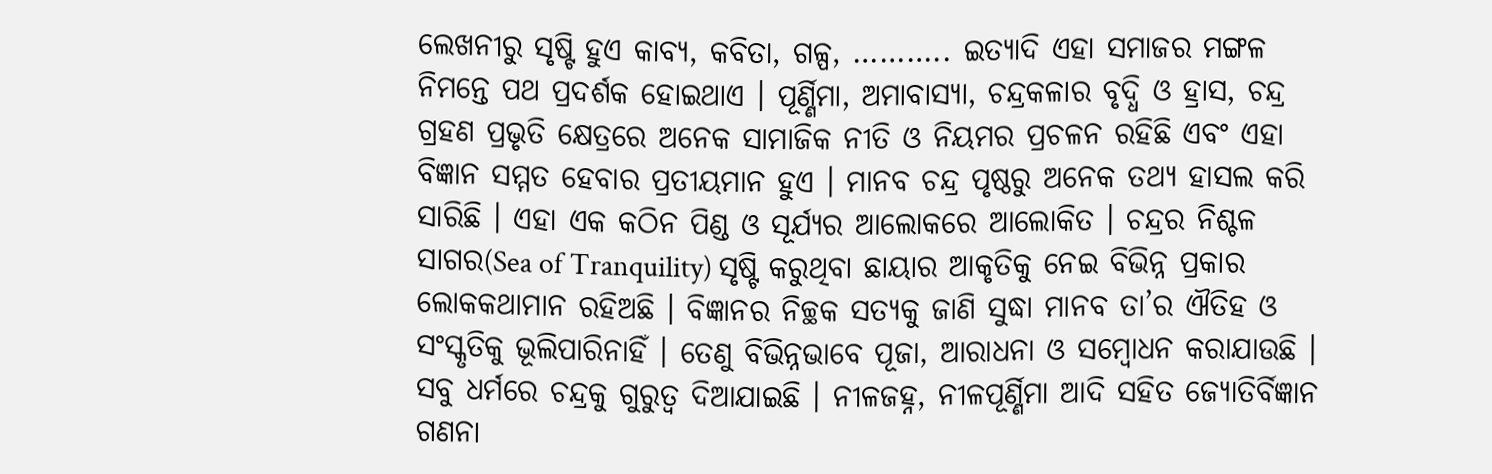ଲେଖନୀରୁ ସୃଷ୍ଟି ହୁଏ କାବ୍ୟ, କବିତା, ଗଳ୍ପ, ……….. ଇତ୍ୟାଦି ଏହା ସମାଜର ମଙ୍ଗଳ ନିମନ୍ତେ ପଥ ପ୍ରଦର୍ଶକ ହୋଇଥାଏ । ପୂର୍ଣ୍ଣିମା, ଅମାବାସ୍ୟା, ଚନ୍ଦ୍ରକଳାର ବୃଦ୍ଧି ଓ ହ୍ରାସ, ଚନ୍ଦ୍ର ଗ୍ରହଣ ପ୍ରଭୃତି କ୍ଷେତ୍ରରେ ଅନେକ ସାମାଜିକ ନୀତି ଓ ନିୟମର ପ୍ରଚଳନ ରହିଛି ଏବଂ ଏହା ବିଜ୍ଞାନ ସମ୍ମତ ହେବାର ପ୍ରତୀୟମାନ ହୁଏ । ମାନବ ଚନ୍ଦ୍ର ପୃଷ୍ଠରୁ ଅନେକ ତଥ୍ୟ ହାସଲ କରି ସାରିଛି । ଏହା ଏକ କଠିନ ପିଣ୍ଡ ଓ ସୂର୍ଯ୍ୟର ଆଲୋକରେ ଆଲୋକିତ । ଚନ୍ଦ୍ରର ନିଶ୍ଚଳ ସାଗର(Sea of Tranquility) ସୃଷ୍ଟି କରୁଥିବା ଛାୟାର ଆକୃତିକୁ ନେଇ ବିଭିନ୍ନ ପ୍ରକାର ଲୋକକଥାମାନ ରହିଅଛି । ବିଜ୍ଞାନର ନିଚ୍ଛକ ସତ୍ୟକୁ ଜାଣି ସୁଦ୍ଧା ମାନବ ତା’ର ଐତିହ ଓ ସଂସ୍କୃତିକୁ ଭୂଲିପାରିନାହିଁ । ତେଣୁ ବିଭିନ୍ନଭାବେ ପୂଜା, ଆରାଧନା ଓ ସମ୍ବୋଧନ କରାଯାଉଛି । ସବୁ ଧର୍ମରେ ଚନ୍ଦ୍ରକୁ ଗୁରୁତ୍ୱ ଦିଆଯାଇଛି । ନୀଳଜହ୍ନ, ନୀଳପୂର୍ଣ୍ଣିମା ଆଦି ସହିତ ଜ୍ୟୋତିର୍ବିଜ୍ଞାନ ଗଣନା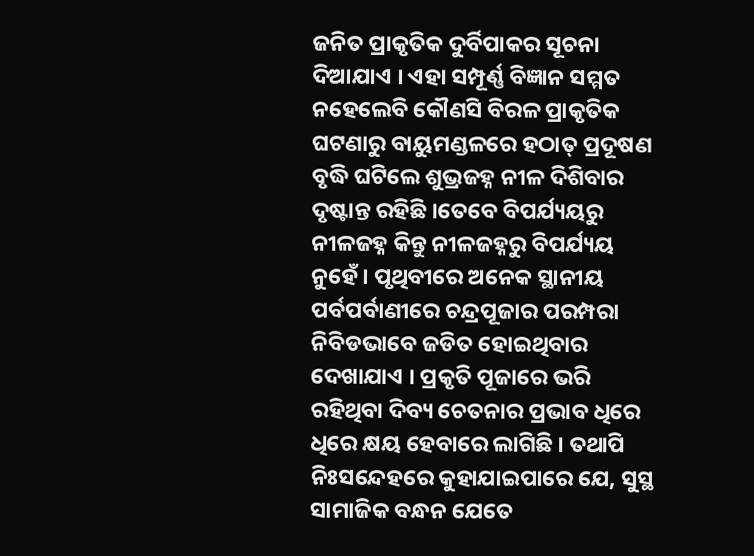ଜନିତ ପ୍ରାକୃତିକ ଦୁର୍ବିପାକର ସୂଚନା ଦିଆଯାଏ । ଏହା ସମ୍ପୂର୍ଣ୍ଣ ବିଜ୍ଞାନ ସମ୍ମତ ନହେଲେବି କୌଣସି ବିରଳ ପ୍ରାକୃତିକ ଘଟଣାରୁ ବାୟୁମଣ୍ଡଳରେ ହଠାତ୍ ପ୍ରଦୂଷଣ ବୃଦ୍ଧି ଘଟିଲେ ଶୁଭ୍ରଜହ୍ନ ନୀଳ ଦିଶିବାର ଦୃଷ୍ଟାନ୍ତ ରହିଛି ।ତେବେ ବିପର୍ଯ୍ୟୟରୁ ନୀଳଜହ୍ନ କିନ୍ତୁ ନୀଳଜହ୍ନରୁ ବିପର୍ଯ୍ୟୟ ନୁହେଁ । ପୃଥିବୀରେ ଅନେକ ସ୍ଥାନୀୟ ପର୍ବପର୍ବାଣୀରେ ଚନ୍ଦ୍ରପୂଜାର ପରମ୍ପରା ନିବିଡଭାବେ ଜଡିତ ହୋଇଥିବାର ଦେଖାଯାଏ । ପ୍ରକୃତି ପୂଜାରେ ଭରି ରହିଥିବା ଦିବ୍ୟ ଚେତନାର ପ୍ରଭାବ ଧିରେ ଧିରେ କ୍ଷୟ ହେବାରେ ଲାଗିଛି । ତଥାପି ନିଃସନ୍ଦେହରେ କୁହାଯାଇପାରେ ଯେ, ସୁସ୍ଥ ସାମାଜିକ ବନ୍ଧନ ଯେତେ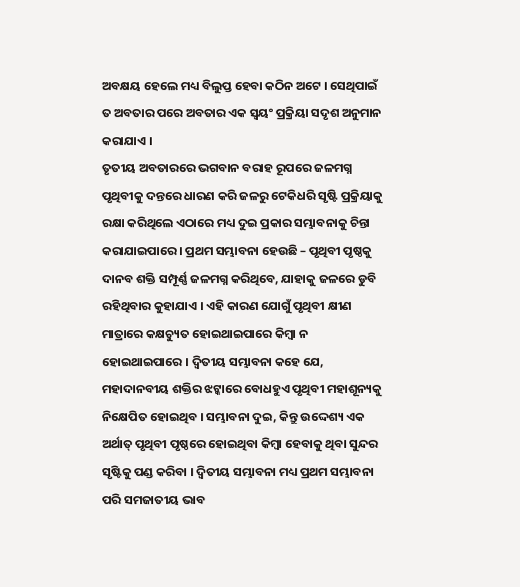ଅବକ୍ଷୟ ହେଲେ ମଧ୍ୟ ବିଲୁପ୍ତ ହେବା କଠିନ ଅଟେ । ସେଥିପାଇଁ ତ ଅବତାର ପରେ ଅବତାର ଏକ ସ୍ୱୟଂ ପ୍ରକ୍ରିୟା ସଦୃଶ ଅନୁମାନ କରାଯାଏ ।
ତୃତୀୟ ଅବତାରରେ ଭଗବାନ ବରାହ ରୂପରେ ଜଳମଗ୍ନ ପୃଥିବୀକୁ ଦନ୍ତରେ ଧାରଣ କରି ଜଳରୁ ଟେକିଧରି ସୃଷ୍ଟି ପ୍ରକ୍ରିୟାକୁ ରକ୍ଷା କରିଥିଲେ ଏଠାରେ ମଧ୍ୟ ଦୁଇ ପ୍ରକାର ସମ୍ଭାବନାକୁ ଚିନ୍ତା କରାଯାଇପାରେ । ପ୍ରଥମ ସମ୍ଭାବନା ହେଉଛି – ପୃଥିବୀ ପୃଷ୍ଠକୁ ଦାନବ ଶକ୍ତି ସମ୍ପୂର୍ଣ୍ଣ ଜଳମଗ୍ନ କରିଥିବେ, ଯାହାକୁ ଜଳରେ ଡୁବି ରହିଥିବାର କୁହାଯାଏ । ଏହି କାରଣ ଯୋଗୁଁ ପୃଥିବୀ କ୍ଷୀଣ ମାତ୍ରାରେ କକ୍ଷଚ୍ୟୁତ ହୋଇଥାଇପାରେ କିମ୍ବା ନ ହୋଇଥାଇପାରେ । ଦ୍ୱିତୀୟ ସମ୍ଭାବନା କହେ ଯେ, ମହାଦାନବୀୟ ଶକ୍ତିର ଝଟ୍କାରେ ବୋଧହୁଏ ପୃଥିବୀ ମହାଶୂନ୍ୟକୁ ନିକ୍ଷେପିତ ହୋଇଥିବ । ସମ୍ଭାବନା ଦୁଇ, କିନ୍ତୁ ଉଦ୍ଦେଶ୍ୟ ଏକ ଅର୍ଥାତ୍ ପୃଥିବୀ ପୃଷ୍ଠରେ ହୋଇଥିବା କିମ୍ବା ହେବାକୁ ଥିବା ସୁନ୍ଦର ସୃଷ୍ଟିକୁ ପଣ୍ଡ କରିବା । ଦ୍ୱିତୀୟ ସମ୍ଭାବନା ମଧ୍ୟ ପ୍ରଥମ ସମ୍ଭାବନା ପରି ସମଜାତୀୟ ଭାବ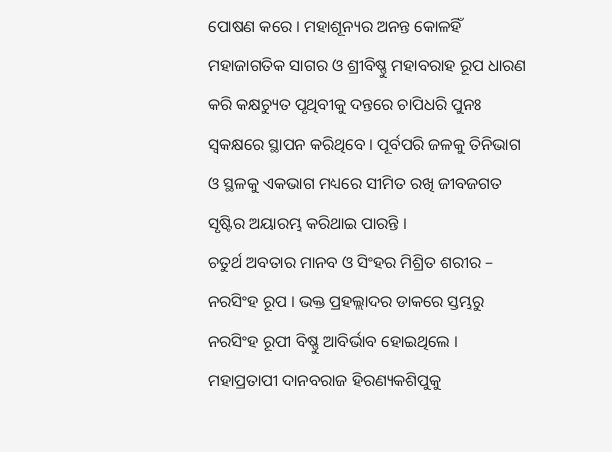ପୋଷଣ କରେ । ମହାଶୂନ୍ୟର ଅନନ୍ତ କୋଳହିଁ ମହାଜାଗତିକ ସାଗର ଓ ଶ୍ରୀବିଷ୍ଣୁ ମହାବରାହ ରୂପ ଧାରଣ କରି କକ୍ଷଚ୍ୟୁତ ପୃଥିବୀକୁ ଦନ୍ତରେ ଚାପିଧରି ପୁନଃ ସ୍ୱକକ୍ଷରେ ସ୍ଥାପନ କରିଥିବେ । ପୂର୍ବପରି ଜଳକୁ ତିନିଭାଗ ଓ ସ୍ଥଳକୁ ଏକଭାଗ ମଧ୍ୟରେ ସୀମିତ ରଖି ଜୀବଜଗତ ସୃଷ୍ଟିର ଅୟାରମ୍ଭ କରିଥାଇ ପାରନ୍ତି ।
ଚତୁର୍ଥ ଅବତାର ମାନବ ଓ ସିଂହର ମିଶ୍ରିତ ଶରୀର – ନରସିଂହ ରୂପ । ଭକ୍ତ ପ୍ରହଲ୍ଲାଦର ଡାକରେ ସ୍ତମ୍ଭରୁ ନରସିଂହ ରୂପୀ ବିଷ୍ଣୁ ଆବିର୍ଭାବ ହୋଇଥିଲେ । ମହାପ୍ରତାପୀ ଦାନବରାଜ ହିରଣ୍ୟକଶିପୁକୁ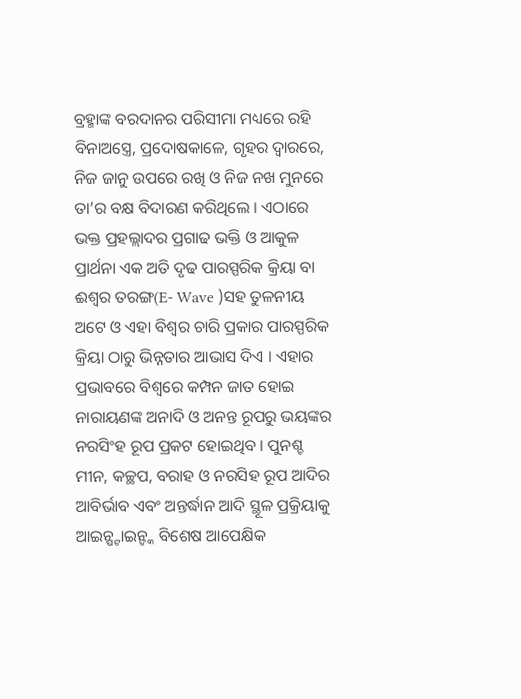ବ୍ରହ୍ମାଙ୍କ ବରଦାନର ପରିସୀମା ମଧ୍ୟରେ ରହି ବିନାଅସ୍ତ୍ରେ, ପ୍ରଦୋଷକାଳେ, ଗୃହର ଦ୍ୱାରରେ, ନିଜ ଜାନୁ ଉପରେ ରଖି ଓ ନିଜ ନଖ ମୁନରେ ତା’ର ବକ୍ଷ ବିଦାରଣ କରିଥିଲେ । ଏଠାରେ ଭକ୍ତ ପ୍ରହଲ୍ଲାଦର ପ୍ରଗାଢ ଭକ୍ତି ଓ ଆକୁଳ ପ୍ରାର୍ଥନା ଏକ ଅତି ଦୃଢ ପାରସ୍ପରିକ କ୍ରିୟା ବା ଈଶ୍ୱର ତରଙ୍ଗ(E- Wave )ସହ ତୁଳନୀୟ ଅଟେ ଓ ଏହା ବିଶ୍ୱର ଚାରି ପ୍ରକାର ପାରସ୍ପରିକ କ୍ରିୟା ଠାରୁ ଭିନ୍ନତାର ଆଭାସ ଦିଏ । ଏହାର ପ୍ରଭାବରେ ବିଶ୍ୱରେ କମ୍ପନ ଜାତ ହୋଇ ନାରାୟଣଙ୍କ ଅନାଦି ଓ ଅନନ୍ତ ରୂପରୁ ଭୟଙ୍କର ନରସିଂହ ରୂପ ପ୍ରକଟ ହୋଇଥିବ । ପୁନଶ୍ଚ ମୀନ, କଚ୍ଛପ, ବରାହ ଓ ନରସିହ ରୂପ ଆଦିର ଆବିର୍ଭାବ ଏବଂ ଅନ୍ତର୍ଦ୍ଧାନ ଆଦି ସ୍ଥୂଳ ପ୍ରକ୍ରିୟାକୁ ଆଇନ୍ଷ୍ଟାଇନ୍ଙ୍କ ବିଶେଷ ଆପେକ୍ଷିକ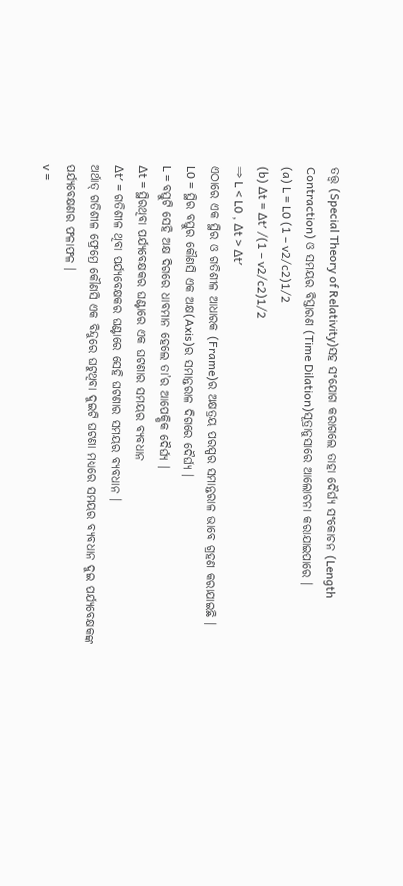ତତ୍ତ୍ୱ (Special Theory of Relativity)ସହ ସଂଯୋଗ କରାଗଲେ ତାହା ଦୈର୍ଘ୍ୟ ସଂକୋଚନ (Length Contraction) ଓ ସମୟର ବିସ୍ତାରଣ (Time Dilation)ସୂତ୍ରାନୁସାରେ ଆଲୋଚନା କରାଯାଇପାରେ ।
(a) L = L0 (1 – v2/c2)1/2
(b) ∆t = ∆t′ /(1 – v2/c2)1/2
⇒ L < L0 , ∆t > ∆t′
ଏଠାରେ ଏକ ସ୍ଥିର ଓ ଗତିଶୀଳ ଆଧାରକ (Frame)ର ଅକ୍ଷତ୍ରୟ ପରସ୍ପର ସମାନ୍ତରାଳ ଭାବେ ଗ୍ରହଣ କରାଯାଇଛି ।
L0 = ସ୍ଥିର ବସ୍ତୁର କୌଣସି ଏକ ଅକ୍ଷ(Axis)ର ସମାନ୍ତରାଳ ଦିଗରେ ଦୈର୍ଘ୍ୟ ।
L = ବସ୍ତୁଟି ସେହି ଅକ୍ଷ ଦିଗରେ ଧାବମାନ ହେଲେ ତା’ର ଆପେକ୍ଷିକ ଦୈର୍ଘ୍ୟ ।
∆t = ସ୍ଥିରଥିବା ପର୍ଯ୍ୟବେକ୍ଷକର ଘଣ୍ଟାରେ ଏକ ଘଟଣାର ସମୟର ବ୍ୟବଧାନ
∆t′ = ଗତିଶୀଳ ଥିବା ପର୍ଯ୍ୟବେକ୍ଷକର ଘଣ୍ଟାରେ ସେହି ଘଟଣାର ସମୟର ବ୍ୟବଧାନ ।
ଅର୍ଥାତ୍ ଗତିଶୀଳ ଫ୍ରେମ୍ରେ କୌଣସି ଏକ ବିନ୍ଦୁରେ ଘଟୁଥିବା ଦୁଇଟି ଘଟଣା ମଧ୍ୟରେ ସମୟର ବ୍ୟବଧାନ ଦୁଇ ପର୍ଯ୍ୟବେକ୍ଷକଙ୍କ ପର୍ଯ୍ୟବେକ୍ଷଣର ଫଳାଫଳ ।
v =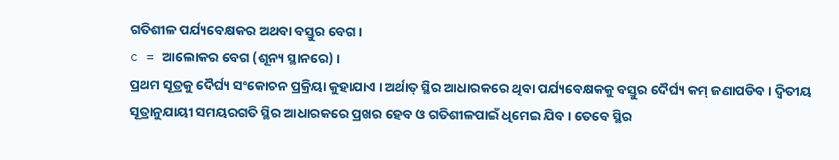ଗତିଶୀଳ ପର୍ଯ୍ୟବେକ୍ଷକର ଅଥବା ବସ୍ତୁର ବେଗ ।
c = ଆଲୋକର ବେଗ (ଶୂନ୍ୟ ସ୍ଥାନରେ) ।
ପ୍ରଥମ ସୂତ୍ରକୁ ଦୈର୍ଘ୍ୟ ସଂକୋଚନ ପ୍ରକ୍ରିୟା କୁହାଯାଏ । ଅର୍ଥାତ୍ ସ୍ଥିର ଆଧାରକରେ ଥିବା ପର୍ଯ୍ୟବେକ୍ଷକକୁ ବସ୍ତୁର ଦୈର୍ଘ୍ୟ କମ୍ ଜଣାପଡିବ । ଦ୍ୱିତୀୟ ସୂତ୍ରାନୁଯାୟୀ ସମୟରଗତି ସ୍ଥିର ଆଧାରକରେ ପ୍ରଖର ହେବ ଓ ଗତିଶୀଳପାଇଁ ଧିମେଇ ଯିବ । ତେବେ ସ୍ଥିର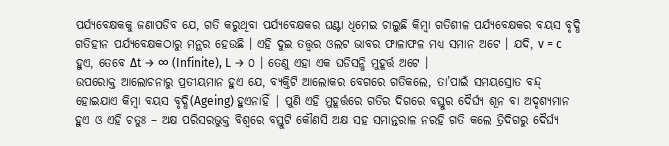ପର୍ଯ୍ୟବେକ୍ଷକକୁ ଜଣାପଡିବ ଯେ, ଗତି କରୁଥିବା ପର୍ଯ୍ୟବେକ୍ଷକର ଘଣ୍ଟା ଧିମେଇ ଚାଲୁଛି କିମ୍ବା ଗତିଶୀଳ ପର୍ଯ୍ୟବେକ୍ଷକର ବୟସ ବୃଦ୍ଧି ଗତିହୀନ ପର୍ଯ୍ୟବେକ୍ଷକଠାରୁ ମନ୍ଥର ହେଉଛି । ଏହି ଦୁଇ ତତ୍ତ୍ୱର ଓଲଟ ଭାବର ଫାଳାଫଳ ମଧ୍ୟ ସମାନ ଅଟେ । ଯଦି, v = c ହୁଏ, ତେବେ ∆t → ∞ (Infinite), L → ୦ । ତେଣୁ ଏହା ଏକ ଘଡିସନ୍ଧି ମୁହୂର୍ତ୍ତ ଅଟେ ।
ଉପରୋକ୍ତ ଆଲୋଚନାରୁ ପ୍ରତୀୟମାନ ହୁଏ ଯେ, ବ୍ୟକ୍ତିଟି ଆଲୋକର ବେଗରେ ଗତିକଲେ, ତା’ପାଇଁ ସମୟସ୍ରୋତ ବନ୍ଦ୍ ହୋଇଯାଏ କିମ୍ବା ବୟସ ବୃଦ୍ଧି(Ageing) ହୁଏନାହିଁ | ପୁଣି ଏହି ମୁହୂର୍ତ୍ତରେ ଗତିର ଦିଗରେ ବସ୍ତୁର ଦୈର୍ଘ୍ୟ ଶୂନ ବା ଅଦୃଶ୍ୟମାନ ହୁଏ ଓ ଏହି ଚତୁଃ – ଅକ୍ଷ ପରିସରଭୁକ୍ତ ବିଶ୍ୱରେ ବସ୍ତୁଟି କୌଣସି ଅକ୍ଷ ସହ ସମାନ୍ତରାଳ ନରହି ଗତି କଲେ ତ୍ରିଦିଗରୁ ଦୈର୍ଘ୍ୟ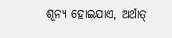ଶୂନ୍ୟ ହୋଇଯାଏ, ଅର୍ଥାତ୍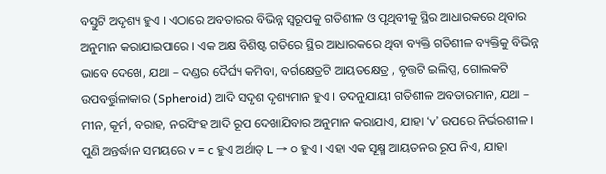ବସ୍ତୁଟି ଅଦୃଶ୍ୟ ହୁଏ । ଏଠାରେ ଅବତାରର ବିଭିନ୍ନ ସ୍ୱରୂପକୁ ଗତିଶୀଳ ଓ ପୃଥିବୀକୁ ସ୍ଥିର ଆଧାରକରେ ଥିବାର ଅନୁମାନ କରାଯାଇପାରେ । ଏକ ଅକ୍ଷ ବିଶିଷ୍ଟ ଗତିରେ ସ୍ଥିର ଆଧାରକରେ ଥିବା ବ୍ୟକ୍ତି ଗତିଶୀଳ ବ୍ୟକ୍ତିକୁ ବିଭିନ୍ନ ଭାବେ ଦେଖେ, ଯଥା – ଦଣ୍ଡର ଦୈର୍ଘ୍ୟ କମିବା, ବର୍ଗକ୍ଷେତ୍ରଟି ଆୟତକ୍ଷେତ୍ର , ବୃତ୍ତଟି ଇଲିପ୍ସ, ଗୋଲକଟି ଉପବର୍ତ୍ତୁଳାକାର (Spheroid) ଆଦି ସଦୃଶ ଦୃଶ୍ୟମାନ ହୁଏ । ତଦନୁଯାୟୀ ଗତିଶୀଳ ଅବତାରମାନ, ଯଥା – ମୀନ, କୂର୍ମ, ବରାହ, ନରସିଂହ ଆଦି ରୂପ ଦେଖାଯିବାର ଅନୁମାନ କରାଯାଏ, ଯାହା ‘v’ ଉପରେ ନିର୍ଭରଶୀଳ । ପୁଣି ଅନ୍ତର୍ଦ୍ଧାନ ସମୟରେ v = c ହୁଏ ଅର୍ଥାତ୍ L → ୦ ହୁଏ । ଏହା ଏକ ସୂକ୍ଷ୍ମ ଆୟତନର ରୂପ ନିଏ, ଯାହା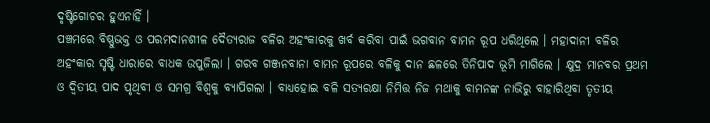ଦୃଷ୍ଟିଗୋଚର ହୁଏନାହିଁ ।
ପଞ୍ଚମରେ ବିଷ୍ଣୁଭକ୍ତ ଓ ପରମଦାନଶୀଳ ଦୈତ୍ୟରାଜ ବଳିର ଅହଂକାରକୁ ଖର୍ବ କରିବା ପାଇଁ ଭଗବାନ ବାମନ ରୂପ ଧରିଥିଲେ । ମହାଦାନୀ ବଳିର ଅହଂକାର ସୃଷ୍ଟି ଧାରାରେ ବାଧକ ଉପୁଜିଲା । ଗରବ ଗଞ୍ଜନବାନା ବାମନ ରୂପରେ ବଳିକୁ ଦାନ ଛଳରେ ତିନିପାଦ ଭୂମି ମାଗିଲେ । କ୍ଷୁଦ୍ର ମାନବର ପ୍ରଥମ ଓ ଦ୍ୱିତୀୟ ପାଦ ପୃଥିବୀ ଓ ସମଗ୍ର ବିଶ୍ୱକୁ ବ୍ୟାପିଗଲା । ବାଧ୍ୟହୋଇ ବଳି ସତ୍ୟରକ୍ଷା ନିମିତ୍ତ ନିଜ ମଥାକୁ ବାମନଙ୍କ ନାଭିରୁ ବାହାରିଥିବା ତୃତୀୟ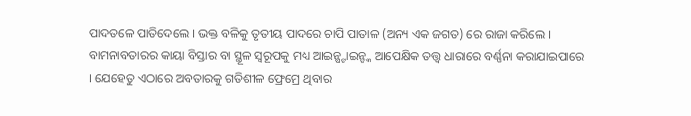ପାଦତଳେ ପାତିଦେଲେ । ଭକ୍ତ ବଳିକୁ ତୃତୀୟ ପାଦରେ ଚାପି ପାତାଳ (ଅନ୍ୟ ଏକ ଜଗତ) ରେ ରାଜା କରିଲେ । ବାମନାବତାରର କାୟା ବିସ୍ତାର ବା ସ୍ଥୂଳ ସ୍ୱରୂପକୁ ମଧ୍ୟ ଆଇନ୍ଷ୍ଟାଇନ୍ଙ୍କ ଆପେକ୍ଷିକ ତତ୍ତ୍ୱ ଧାରାରେ ବର୍ଣ୍ଣନା କରାଯାଇପାରେ । ଯେହେତୁ ଏଠାରେ ଅବତାରକୁ ଗତିଶୀଳ ଫ୍ରେମ୍ରେ ଥିବାର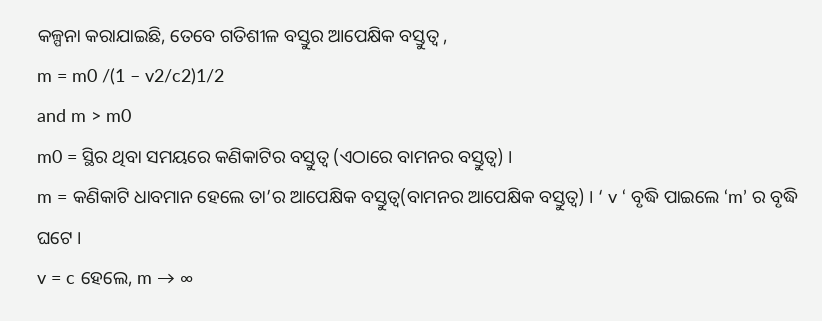କଳ୍ପନା କରାଯାଇଛି, ତେବେ ଗତିଶୀଳ ବସ୍ତୁର ଆପେକ୍ଷିକ ବସ୍ତୁତ୍ୱ ,
m = m0 /(1 – v2/c2)1/2
and m > m0
m0 = ସ୍ଥିର ଥିବା ସମୟରେ କଣିକାଟିର ବସ୍ତୁତ୍ୱ (ଏଠାରେ ବାମନର ବସ୍ତୁତ୍ୱ) ।
m = କଣିକାଟି ଧାବମାନ ହେଲେ ତା’ର ଆପେକ୍ଷିକ ବସ୍ତୁତ୍ୱ(ବାମନର ଆପେକ୍ଷିକ ବସ୍ତୁତ୍ୱ) । ‘ v ‘ ବୃଦ୍ଧି ପାଇଲେ ‘m’ ର ବୃଦ୍ଧି ଘଟେ ।
v = c ହେଲେ, m → ∞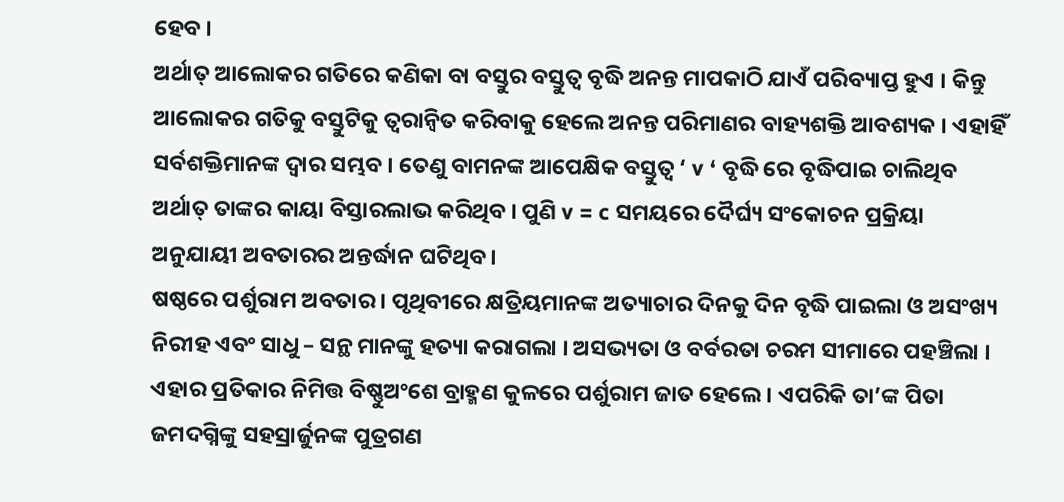ହେବ ।
ଅର୍ଥାତ୍ ଆଲୋକର ଗତିରେ କଣିକା ବା ବସ୍ତୁର ବସ୍ତୁତ୍ୱ ବୃଦ୍ଧି ଅନନ୍ତ ମାପକାଠି ଯାଏଁ ପରିବ୍ୟାପ୍ତ ହୁଏ । କିନ୍ତୁ ଆଲୋକର ଗତିକୁ ବସ୍ତୁଟିକୁ ତ୍ୱରାନ୍ୱିତ କରିବାକୁ ହେଲେ ଅନନ୍ତ ପରିମାଣର ବାହ୍ୟଶକ୍ତି ଆବଶ୍ୟକ । ଏହାହିଁ ସର୍ବଶକ୍ତିମାନଙ୍କ ଦ୍ୱାର ସମ୍ଭବ । ତେଣୁ ବାମନଙ୍କ ଆପେକ୍ଷିକ ବସ୍ତୁତ୍ୱ ‘ v ‘ ବୃଦ୍ଧି ରେ ବୃଦ୍ଧିପାଇ ଚାଲିଥିବ ଅର୍ଥାତ୍ ତାଙ୍କର କାୟା ବିସ୍ତାରଲାଭ କରିଥିବ । ପୁଣି v = c ସମୟରେ ଦୈର୍ଘ୍ୟ ସଂକୋଚନ ପ୍ରକ୍ରିୟା ଅନୁଯାୟୀ ଅବତାରର ଅନ୍ତର୍ଦ୍ଧାନ ଘଟିଥିବ ।
ଷଷ୍ଠରେ ପର୍ଶୁରାମ ଅବତାର । ପୃଥିବୀରେ କ୍ଷତ୍ରିୟମାନଙ୍କ ଅତ୍ୟାଚାର ଦିନକୁ ଦିନ ବୃଦ୍ଧି ପାଇଲା ଓ ଅସଂଖ୍ୟ ନିରୀହ ଏବଂ ସାଧୁ – ସନ୍ଥ ମାନଙ୍କୁ ହତ୍ୟା କରାଗଲା । ଅସଭ୍ୟତା ଓ ବର୍ବରତା ଚରମ ସୀମାରେ ପହଞ୍ଚିଲା । ଏହାର ପ୍ରତିକାର ନିମିତ୍ତ ବିଷ୍ଣୁଅଂଶେ ବ୍ରାହ୍ମଣ କୁଳରେ ପର୍ଶୁରାମ ଜାତ ହେଲେ । ଏପରିକି ତା’ଙ୍କ ପିତା ଜମଦଗ୍ନିଙ୍କୁ ସହସ୍ରାର୍ଜୁନଙ୍କ ପୁତ୍ରଗଣ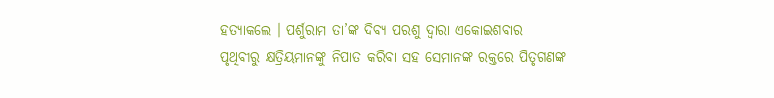ହତ୍ୟାକଲେ । ପର୍ଶୁରାମ ତା’ଙ୍କ ଦିବ୍ୟ ପରଶୁ ଦ୍ୱାରା ଏକୋଇଶବାର ପୃଥିବୀରୁ କ୍ଷତ୍ରିୟମାନଙ୍କୁ ନିପାତ କରିବା ସହ ସେମାନଙ୍କ ରକ୍ତରେ ପିତୃଗଣଙ୍କ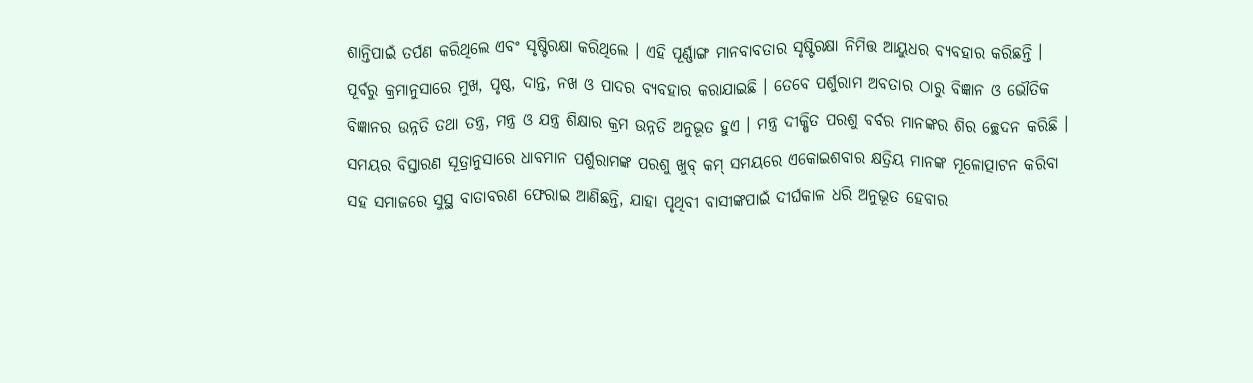ଶାନ୍ତିପାଇଁ ତର୍ପଣ କରିଥିଲେ ଏବଂ ସୃଷ୍ଟିରକ୍ଷା କରିଥିଲେ । ଏହି ପୂର୍ଣ୍ଣାଙ୍ଗ ମାନବାବତାର ସୃଷ୍ଟିରକ୍ଷା ନିମିତ୍ତ ଆୟୁଧର ବ୍ୟବହାର କରିଛନ୍ତି । ପୂର୍ବରୁ କ୍ରମାନୁସାରେ ମୁଖ, ପୃଷ୍ଠ, ଦାନ୍ତ, ନଖ ଓ ପାଦର ବ୍ୟବହାର କରାଯାଇଛି । ତେବେ ପର୍ଶୁରାମ ଅବତାର ଠାରୁ ବିଜ୍ଞାନ ଓ ଭୌତିକ ବିଜ୍ଞାନର ଉନ୍ନତି ତଥା ତନ୍ତ୍ର, ମନ୍ତ୍ର ଓ ଯନ୍ତ୍ର ଶିକ୍ଷାର କ୍ରମ ଉନ୍ନତି ଅନୁଭୂତ ହୁଏ । ମନ୍ତ୍ର ଦୀକ୍ଷିତ ପରଶୁ ବର୍ବର ମାନଙ୍କର ଶିର ଚ୍ଛେଦନ କରିଛି । ସମୟର ବିସ୍ତାରଣ ସୂତ୍ରାନୁସାରେ ଧାବମାନ ପର୍ଶୁରାମଙ୍କ ପରଶୁ ଖୁବ୍ କମ୍ ସମୟରେ ଏକୋଇଶବାର କ୍ଷତ୍ରିୟ ମାନଙ୍କ ମୂଳୋତ୍ପାଟନ କରିବା ସହ ସମାଜରେ ସୁସ୍ଥ ବାତାବରଣ ଫେରାଇ ଆଣିଛନ୍ତି, ଯାହା ପୃଥିବୀ ବାସୀଙ୍କପାଇଁ ଦୀର୍ଘକାଳ ଧରି ଅନୁଭୂତ ହେବାର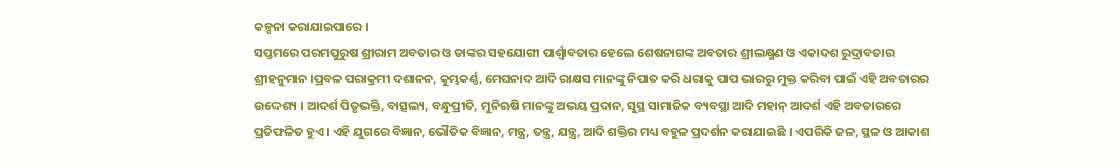କଳ୍ପନା କରାଯାଇପାରେ ।
ସପ୍ତମରେ ପରମପୁରୁଷ ଶ୍ରୀରାମ ଅବତାର ଓ ତାଙ୍କର ସହଯୋଗୀ ପାର୍ଶ୍ୱାବତାର ହେଲେ ଶେଷନାଗଙ୍କ ଅବତାର ଶ୍ରୀଲକ୍ଷ୍ମଣ ଓ ଏକାଦଶ ରୁଦ୍ରାବତାର ଶ୍ରୀହନୁମାନ ।ପ୍ରବଳ ପରାକ୍ରମୀ ଦଶାନନ, କୁମ୍ଭକର୍ଣ୍ଣ, ମେଘନାଦ ଆଦି ରାକ୍ଷସ ମାନଙ୍କୁ ନିପାତ କରି ଧରାକୁ ପାପ ଭାରରୁ ମୁକ୍ତ କରିବା ପାଇଁ ଏହି ଅବତାରର ଉଦ୍ଦେଶ୍ୟ । ଆଦର୍ଶ ପିତୃଭକ୍ତି, ବାତ୍ସଲ୍ୟ, ବନ୍ଧୁପ୍ରୀତି, ମୁନିଋଷି ମାନଙ୍କୁ ଅଭୟ ପ୍ରଦାନ, ସୁସ୍ଥ ସାମାଜିକ ବ୍ୟବସ୍ଥା ଆଦି ମହାନ୍ ଆଦର୍ଶ ଏହି ଅବତାରରେ ପ୍ରତିଫଳିତ ହୁଏ । ଏହି ଯୁଗରେ ବିଜ୍ଞାନ, ଭୌତିକ ବିଜ୍ଞାନ, ମନ୍ତ୍ର, ତନ୍ତ୍ର, ଯନ୍ତ୍ର, ଆଦି ଶକ୍ତିର ମଧ୍ୟ ବହୁଳ ପ୍ରଦର୍ଶନ କରାଯାଇଛି । ଏପରିକି ଜଳ, ସ୍ଥଳ ଓ ଆକାଶ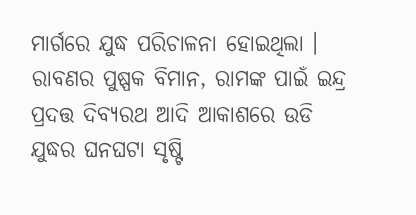ମାର୍ଗରେ ଯୁଦ୍ଧ ପରିଚାଳନା ହୋଇଥିଲା । ରାବଣର ପୁଷ୍ପକ ବିମାନ, ରାମଙ୍କ ପାଇଁ ଇନ୍ଦ୍ର ପ୍ରଦତ୍ତ ଦିବ୍ୟରଥ ଆଦି ଆକାଶରେ ଉଡି ଯୁଦ୍ଧର ଘନଘଟା ସୃଷ୍ଟି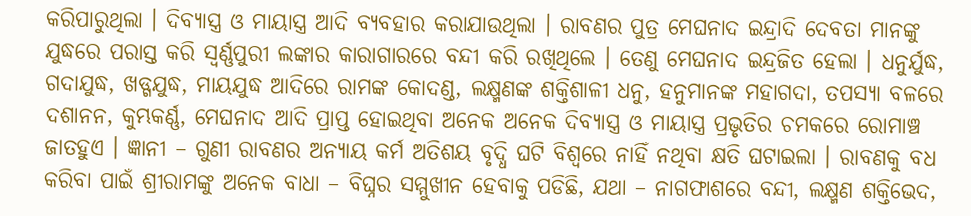କରିପାରୁଥିଲା । ଦିବ୍ୟାସ୍ତ୍ର ଓ ମାୟାସ୍ତ୍ର ଆଦି ବ୍ୟବହାର କରାଯାଉଥିଲା । ରାବଣର ପୁତ୍ର ମେଘନାଦ ଇନ୍ଦ୍ରାଦି ଦେବତା ମାନଙ୍କୁ ଯୁଦ୍ଧରେ ପରାସ୍ତ କରି ସ୍ୱର୍ଣ୍ଣପୁରୀ ଲଙ୍କାର କାରାଗାରରେ ବନ୍ଦୀ କରି ରଖିଥିଲେ । ତେଣୁ ମେଘନାଦ ଇନ୍ଦ୍ରଜିତ ହେଲା । ଧନୁର୍ଯୁଦ୍ଧ, ଗଦାଯୁଦ୍ଧ, ଖଡ୍ଗଯୁଦ୍ଧ, ମାୟଯୁଦ୍ଧ ଆଦିରେ ରାମଙ୍କ କୋଦଣ୍ଡ, ଲକ୍ଷ୍ମଣଙ୍କ ଶକ୍ତିଶାଳୀ ଧନୁ, ହନୁମାନଙ୍କ ମହାଗଦା, ତପସ୍ୟା ବଳରେ ଦଶାନନ, କୁମ୍ଭକର୍ଣ୍ଣ, ମେଘନାଦ ଆଦି ପ୍ରାପ୍ତ ହୋଇଥିବା ଅନେକ ଅନେକ ଦିବ୍ୟାସ୍ତ୍ର ଓ ମାୟାସ୍ତ୍ର ପ୍ରଭୃତିର ଚମକରେ ରୋମାଞ୍ଚ ଜାତହୁଏ । ଜ୍ଞାନୀ – ଗୁଣୀ ରାବଣର ଅନ୍ୟାୟ କର୍ମ ଅତିଶୟ ବୃଦ୍ଧି ଘଟି ବିଶ୍ୱରେ ନାହିଁ ନଥିବା କ୍ଷତି ଘଟାଇଲା । ରାବଣକୁ ବଧ କରିବା ପାଇଁ ଶ୍ରୀରାମଙ୍କୁ ଅନେକ ବାଧା – ବିଘ୍ନର ସମ୍ମୁଖୀନ ହେବାକୁ ପଡିଛି, ଯଥା – ନାଗଫାଶରେ ବନ୍ଦୀ, ଲକ୍ଷ୍ମଣ ଶକ୍ତିଭେଦ,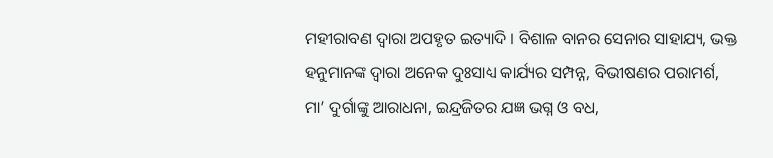ମହୀରାବଣ ଦ୍ୱାରା ଅପହୃତ ଇତ୍ୟାଦି । ବିଶାଳ ବାନର ସେନାର ସାହାଯ୍ୟ, ଭକ୍ତ ହନୁମାନଙ୍କ ଦ୍ୱାରା ଅନେକ ଦୁଃସାଧ୍ୟ କାର୍ଯ୍ୟର ସମ୍ପନ୍ନ, ବିଭୀଷଣର ପରାମର୍ଶ, ମା’ ଦୁର୍ଗାଙ୍କୁ ଆରାଧନା, ଇନ୍ଦ୍ରଜିତର ଯଜ୍ଞ ଭଗ୍ନ ଓ ବଧ,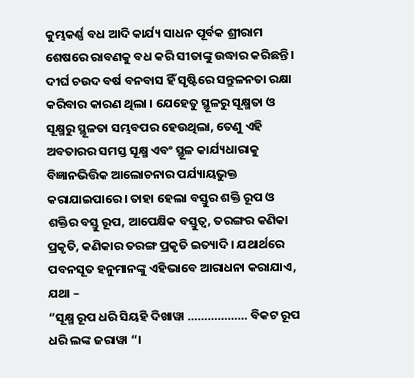କୁମ୍ଭକର୍ଣ୍ଣ ବଧ ଆଦି କାର୍ଯ୍ୟ ସାଧନ ପୂର୍ବକ ଶ୍ରୀରାମ ଶେଷରେ ରାବଣକୁ ବଧ କରି ସୀତାଙ୍କୁ ଉଦ୍ଧାର କରିଛନ୍ତି । ଦୀର୍ଘ ଚଉଦ ବର୍ଷ ବନବାସ ହିଁ ସୃଷ୍ଟିରେ ସନ୍ତୁଳନତା ରକ୍ଷା କରିବାର କାରଣ ଥିଲା । ଯେହେତୁ ସ୍ଥୂଳରୁ ସୂକ୍ଷ୍ମତା ଓ ସୂକ୍ଷ୍ମରୁ ସ୍ଥୂଳତା ସମ୍ଭବପର ହେଉଥିଲା, ତେଣୁ ଏହି ଅବତାରର ସମସ୍ତ ସୂକ୍ଷ୍ମ ଏବଂ ସ୍ଥୂଳ କାର୍ଯ୍ୟଧାରାକୁ ବିଜ୍ଞାନଭିତ୍ତିକ ଆଲୋଚନାର ପର୍ଯ୍ୟାୟଭୁକ୍ତ କରାଯାଇପାରେ । ତାହା ହେଲା ବସ୍ତୁର ଶକ୍ତି ରୂପ ଓ ଶକ୍ତିର ବସ୍ତୁ ରୂପ, ଆପେକ୍ଷିକ ବସ୍ତୁତ୍ୱ, ତରଙ୍ଗର କଣିକା ପ୍ରକୃତି, କଣିକାର ତରଙ୍ଗ ପ୍ରକୃତି ଇତ୍ୟାଦି । ଯଥାର୍ଥରେ ପବନସୂତ ହନୁମାନଙ୍କୁ ଏହିଭାବେ ଆରାଧନା କରାଯାଏ, ଯଥା –
“ସୂକ୍ଷ୍ମ ରୂପ ଧରି ସିୟହି ଦିଖାୱା ……………… ବିକଟ ରୂପ ଧରି ଲଙ୍କ ଜରାୱା “।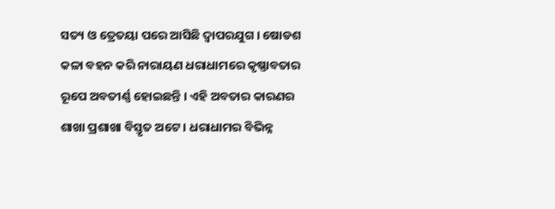ସତ୍ୟ ଓ ତ୍ରେତୟା ପରେ ଆସିଛି ଦ୍ୱାପରଯୁଗ । ଷୋଡଶ କଳା ବହନ କରି ନାରାୟଣ ଧରାଧାମରେ କୃଷ୍ଣାବତାର ରୂପେ ଅବତୀର୍ଣ୍ଣ ହୋଇଛନ୍ତି । ଏହି ଅବତାର କାରଣର ଶାଖା ପ୍ରଶାଖା ବିସ୍ତୃତ ଅଟେ । ଧରାଧାମର ବିଭିନ୍ନ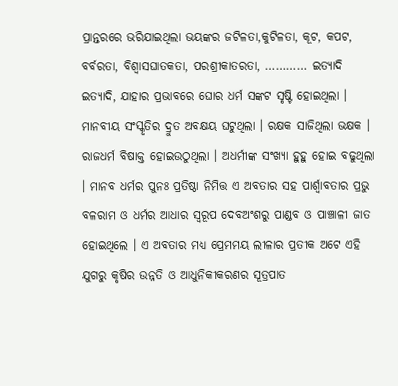ପ୍ରାନ୍ତରରେ ଭରିଯାଇଥିଲା ଭୟଙ୍କର ଜଟିଳତା,କୁଟିଳତା, କୂଟ, କପଟ, ବର୍ବରତା, ବିଶ୍ୱାସଘାତକତା, ପରଶ୍ରୀକାତରତା, ………… ଇତ୍ୟାଦି ଇତ୍ୟାଦି, ଯାହାର ପ୍ରଭାବରେ ଘୋର ଧର୍ମ ସଙ୍କଟ ସୃଷ୍ଟି ହୋଇଥିଲା । ମାନବୀୟ ସଂସ୍କୃତିର ଦ୍ରୁତ ଅବକ୍ଷୟ ଘଟୁଥିଲା । ରକ୍ଷକ ସାଜିଥିଲା ଭକ୍ଷକ । ରାଜଧର୍ମ ବିଷାକ୍ତ ହୋଇଉଠୁଥିଲା । ଅଧର୍ମୀଙ୍କ ସଂଖ୍ୟା ହୁହୁ ହୋଇ ବଢୁଥିଲା । ମାନବ ଧର୍ମର ପୁନଃ ପ୍ରତିଷ୍ଠା ନିମିତ୍ତ ଏ ଅବତାର ସହ ପାର୍ଶ୍ୱାବତାର ପ୍ରଭୁ ବଳରାମ ଓ ଧର୍ମର ଆଧାର ସ୍ୱରୂପ ଦେବଅଂଶରୁ ପାଣ୍ଡବ ଓ ପାଞ୍ଚାଳୀ ଜାତ ହୋଇଥିଲେ । ଏ ଅବତାର ମଧ୍ୟ ପ୍ରେମମୟ ଲୀଳାର ପ୍ରତୀକ ଅଟେ ଏହି ଯୁଗରୁ କୃଷିର ଉନ୍ନତି ଓ ଆଧୁନିକୀକରଣର ସୂତ୍ରପାତ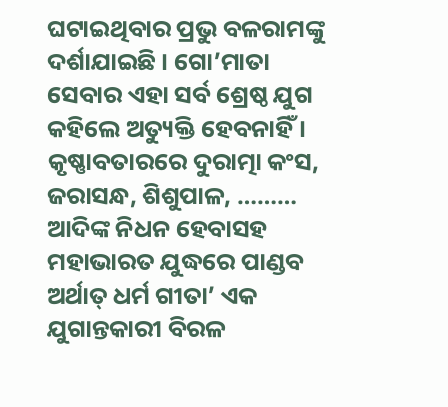ଘଟାଇଥିବାର ପ୍ରଭୁ ବଳରାମଙ୍କୁ ଦର୍ଶାଯାଇଛି । ଗୋ’ମାତା ସେବାର ଏହା ସର୍ବ ଶ୍ରେଷ୍ଠ ଯୁଗ କହିଲେ ଅତ୍ୟୁକ୍ତି ହେବନାହିଁ । କୃଷ୍ଣାବତାରରେ ଦୁରାତ୍ମା କଂସ, ଜରାସନ୍ଧ, ଶିଶୁପାଳ, ……… ଆଦିଙ୍କ ନିଧନ ହେବାସହ ମହାଭାରତ ଯୁଦ୍ଧରେ ପାଣ୍ଡବ ଅର୍ଥାତ୍ ଧର୍ମ ଗୀତା’ ଏକ ଯୁଗାନ୍ତକାରୀ ବିରଳ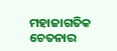ମହାଜାଗତିକ ଚେତନାର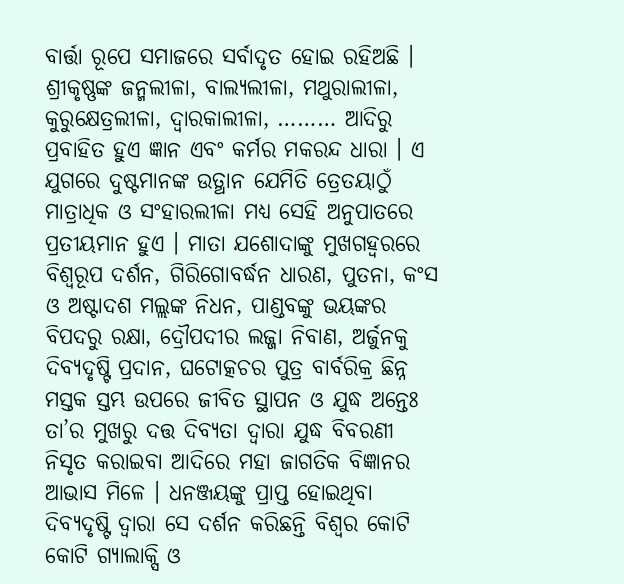ବାର୍ତ୍ତା ରୂପେ ସମାଜରେ ସର୍ବାଦୃତ ହୋଇ ରହିଅଛି ।
ଶ୍ରୀକୃଷ୍ଣଙ୍କ ଜନ୍ମଲୀଳା, ବାଲ୍ୟଲୀଳା, ମଥୁରାଲୀଳା, କୁରୁକ୍ଷେତ୍ରଲୀଳା, ଦ୍ୱାରକାଲୀଳା, ……… ଆଦିରୁ ପ୍ରବାହିତ ହୁଏ ଜ୍ଞାନ ଏବଂ କର୍ମର ମକରନ୍ଦ ଧାରା । ଏ ଯୁଗରେ ଦୁଷ୍ଟମାନଙ୍କ ଉତ୍ଥାନ ଯେମିତି ତ୍ରେତୟାଠୁଁ ମାତ୍ରାଧିକ ଓ ସଂହାରଲୀଳା ମଧ୍ୟ ସେହି ଅନୁପାତରେ ପ୍ରତୀୟମାନ ହୁଏ । ମାତା ଯଶୋଦାଙ୍କୁ ମୁଖଗହ୍ୱରରେ ବିଶ୍ୱରୂପ ଦର୍ଶନ, ଗିରିଗୋବର୍ଦ୍ଧନ ଧାରଣ, ପୁତନା, କଂସ ଓ ଅଷ୍ଟାଦଶ ମଲ୍ଲଙ୍କ ନିଧନ, ପାଣ୍ଡବଙ୍କୁ ଭୟଙ୍କର ବିପଦରୁ ରକ୍ଷା, ଦ୍ରୌପଦୀର ଲଜ୍ଜା ନିବାଣ, ଅର୍ଜୁନକୁ ଦିବ୍ୟଦୃଷ୍ଟି ପ୍ରଦାନ, ଘଟୋତ୍କଚର ପୁତ୍ର ବାର୍ବରିକ୍ର ଛିନ୍ନ ମସ୍ତକ ସ୍ତମ୍ଭ ଉପରେ ଜୀବିତ ସ୍ଥାପନ ଓ ଯୁଦ୍ଧ ଅନ୍ତେଃ ତା’ର ମୁଖରୁ ଦତ୍ତ ଦିବ୍ୟତା ଦ୍ୱାରା ଯୁଦ୍ଧ ବିବରଣୀ ନିସୃତ କରାଇବା ଆଦିରେ ମହା ଜାଗତିକ ବିଜ୍ଞାନର ଆଭାସ ମିଳେ । ଧନଞ୍ଜୟଙ୍କୁ ପ୍ରାପ୍ତ ହୋଇଥିବା ଦିବ୍ୟଦୃଷ୍ଟି ଦ୍ୱାରା ସେ ଦର୍ଶନ କରିଛନ୍ତି ବିଶ୍ୱର କୋଟି କୋଟି ଗ୍ୟାଲାକ୍ସି ଓ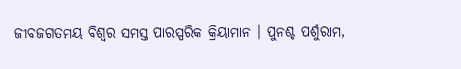ଜୀବଜଗତମୟ ବିଶ୍ୱର ସମସ୍ତ ପାରସ୍ପରିକ କ୍ରିୟାମାନ । ପୁନଶ୍ଚ ପର୍ଶୁରାମ,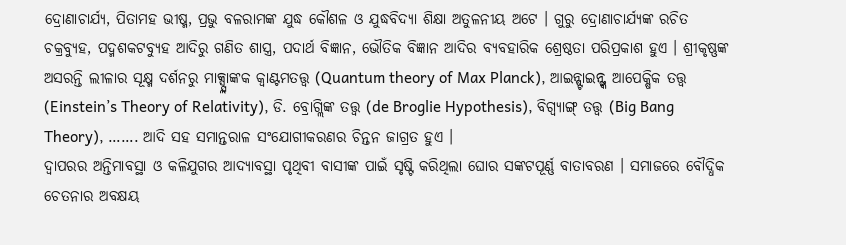ଦ୍ରୋଣାଚାର୍ଯ୍ୟ, ପିତାମହ ଭୀଷ୍ମ, ପ୍ରଭୁ ବଳରାମଙ୍କ ଯୁଦ୍ଧ କୌଶଳ ଓ ଯୁଦ୍ଧବିଦ୍ୟା ଶିକ୍ଷା ଅତୁଳନୀୟ ଅଟେ । ଗୁରୁ ଦ୍ରୋଣାଚାର୍ଯ୍ୟଙ୍କ ରଚିତ ଚକ୍ରବ୍ୟୁହ, ପଦ୍ମଶକଟବ୍ୟୁହ ଆଦିରୁ ଗଣିତ ଶାସ୍ତ୍ର, ପଦାର୍ଥ ବିଜ୍ଞାନ, ଭୌତିକ ବିଜ୍ଞାନ ଆଦିର ବ୍ୟବହାରିକ ଶ୍ରେଷ୍ଠତା ପରିପ୍ରକାଶ ହୁଏ । ଶ୍ରୀକୃଷ୍ଣଙ୍କ ଅସରନ୍ତି ଲୀଳାର ସୂକ୍ଷ୍ମ ଦର୍ଶନରୁ ମାକ୍ସ୍ପ୍ଲାଙ୍କକ କ୍ୱାଣ୍ଟମତତ୍ତ୍ୱ (Quantum theory of Max Planck), ଆଇନ୍ଷ୍ଟାଇନ୍ଙ୍କ ଆପେକ୍ଷିକ ତତ୍ତ୍ୱ (Einstein’s Theory of Relativity), ଡି. ବ୍ରୋଗ୍ଲିଙ୍କ ତତ୍ତ୍ୱ (de Broglie Hypothesis), ବିଗ୍ବ୍ୟାଙ୍ଗ୍ ତତ୍ତ୍ୱ (Big Bang Theory), ……. ଆଦି ସହ ସମାନ୍ତରାଳ ସଂଯୋଗୀକରଣର ଚିନ୍ତନ ଜାଗ୍ରତ ହୁଏ ।
ଦ୍ୱାପରର ଅନ୍ତିମାବସ୍ଥା ଓ କଳିଯୁଗର ଆଦ୍ୟାବସ୍ଥା ପୃଥିବୀ ବାସୀଙ୍କ ପାଇଁ ସୃଷ୍ଟି କରିଥିଲା ଘୋର ସଙ୍କଟପୂର୍ଣ୍ଣ ବାତାବରଣ । ସମାଜରେ ବୌଦ୍ଧିକ ଚେତନାର ଅବକ୍ଷୟ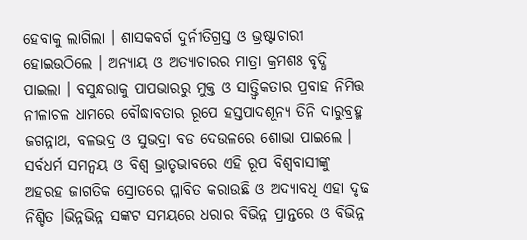ହେବାକୁ ଲାଗିଲା । ଶାସକବର୍ଗ ଦୁର୍ନୀତିଗ୍ରସ୍ତ ଓ ଭ୍ରଷ୍ଟାଚାରୀ ହୋଇଉଠିଲେ । ଅନ୍ୟାୟ ଓ ଅତ୍ୟାଚାରର ମାତ୍ରା କ୍ରମଶଃ ବୃଦ୍ଧି ପାଇଲା । ବସୁନ୍ଧରାକୁ ପାପଭାରରୁ ମୁକ୍ତ ଓ ସାତ୍ତ୍ୱିକତାର ପ୍ରବାହ ନିମିତ୍ତ ନୀଳାଚଳ ଧାମରେ ବୌଦ୍ଧାବତାର ରୂପେ ହସ୍ତପାଦଶୂନ୍ୟ ତିନି ଦାରୁବ୍ରହ୍ମ ଜଗନ୍ନାଥ, ବଳଭଦ୍ର ଓ ସୁଭଦ୍ରା ବଡ ଦେଉଳରେ ଶୋଭା ପାଇଲେ । ସର୍ବଧର୍ମ ସମନ୍ୱୟ ଓ ବିଶ୍ୱ ଭ୍ରାତୃଭାବରେ ଏହି ରୂପ ବିଶ୍ୱବାସୀଙ୍କୁ ଅହରହ ଜାଗତିକ ସ୍ରୋତରେ ପ୍ଳାବିତ କରାଉଛି ଓ ଅଦ୍ୟାବଧି ଏହା ଦୃଢ ନିଶ୍ଚିତ ।ଭିନ୍ନଭିନ୍ନ ସଙ୍କଟ ସମୟରେ ଧରାର ବିଭିନ୍ନ ପ୍ରାନ୍ତରେ ଓ ବିଭିନ୍ନ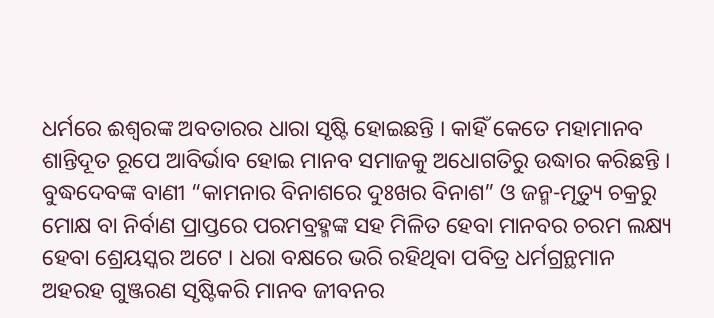ଧର୍ମରେ ଈଶ୍ୱରଙ୍କ ଅବତାରର ଧାରା ସୃଷ୍ଟି ହୋଇଛନ୍ତି । କାହିଁ କେତେ ମହାମାନବ ଶାନ୍ତିଦୂତ ରୂପେ ଆବିର୍ଭାବ ହୋଇ ମାନବ ସମାଜକୁ ଅଧୋଗତିରୁ ଉଦ୍ଧାର କରିଛନ୍ତି । ବୁଦ୍ଧଦେବଙ୍କ ବାଣୀ “କାମନାର ବିନାଶରେ ଦୁଃଖର ବିନାଶ” ଓ ଜନ୍ମ-ମୃତ୍ୟୁ ଚକ୍ରରୁ ମୋକ୍ଷ ବା ନିର୍ବାଣ ପ୍ରାପ୍ତରେ ପରମବ୍ରହ୍ମଙ୍କ ସହ ମିଳିତ ହେବା ମାନବର ଚରମ ଲକ୍ଷ୍ୟ ହେବା ଶ୍ରେୟସ୍କର ଅଟେ । ଧରା ବକ୍ଷରେ ଭରି ରହିଥିବା ପବିତ୍ର ଧର୍ମଗ୍ରନ୍ଥମାନ ଅହରହ ଗୁଞ୍ଜରଣ ସୃଷ୍ଟିକରି ମାନବ ଜୀବନର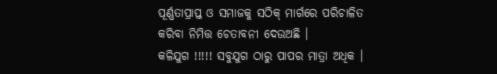ପୂର୍ଣ୍ଣତାପ୍ରାପ୍ତ ଓ ସମାଜକୁ ସଠିକ୍ ମାର୍ଗରେ ପରିଚାଳିତ କରିବା ନିମିତ୍ତ ଚେତାବନୀ ଦେଉଅଛି ।
କଳିଯୁଗ !!!!! ସବୁଯୁଗ ଠାରୁ ପାପର ମାତ୍ରା ଅଧିକ ।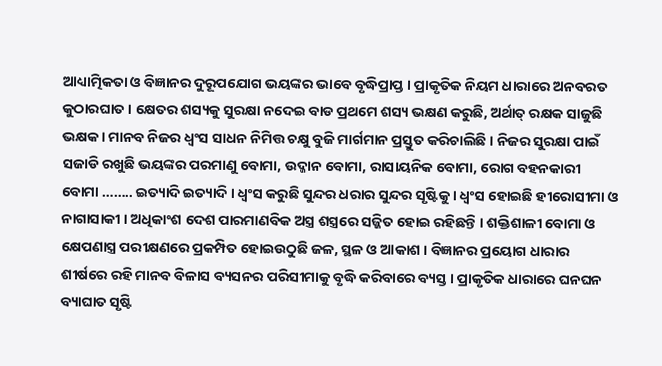ଆଧ୍ୟାତ୍ମିକତା ଓ ବିଜ୍ଞାନର ଦୁରୂପଯୋଗ ଭୟଙ୍କର ଭାବେ ବୃଦ୍ଧିପ୍ରାପ୍ତ । ପ୍ରାକୃତିକ ନିୟମ ଧାରାରେ ଅନବରତ କୁଠାରଘାତ । କ୍ଷେତର ଶସ୍ୟକୁ ସୁରକ୍ଷା ନଦେଇ ବାଡ ପ୍ରଥମେ ଶସ୍ୟ ଭକ୍ଷଣ କରୁଛି, ଅର୍ଥାତ୍ ରକ୍ଷକ ସାଜୁଛି ଭକ୍ଷକ । ମାନବ ନିଜର ଧ୍ୱଂସ ସାଧନ ନିମିତ୍ତ ଚକ୍ଷୁ ବୁଜି ମାର୍ଗମାନ ପ୍ରସ୍ତୁତ କରିଚାଲିଛି । ନିଜର ସୁରକ୍ଷା ପାଇଁ ସଜାଡି ରଖୁଛି ଭୟଙ୍କର ପରମାଣୁ ବୋମା, ଉଦ୍ଜାନ ବୋମା, ରାସାୟନିକ ବୋମା, ରୋଗ ବହନକାରୀ ବୋମା …….. ଇତ୍ୟାଦି ଇତ୍ୟାଦି । ଧ୍ୱଂସ କରୁଛି ସୁନ୍ଦର ଧରାର ସୁନ୍ଦର ସୃଷ୍ଟିକୁ । ଧ୍ୱଂସ ହୋଇଛି ହୀରୋସୀମା ଓ ନାଗାସାକୀ । ଅଧିକାଂଶ ଦେଶ ପାରମାଣବିକ ଅସ୍ତ୍ର ଶସ୍ତ୍ରରେ ସଜ୍ଜିତ ହୋଇ ରହିଛନ୍ତି । ଶକ୍ତିଶାଳୀ ବୋମା ଓ କ୍ଷେପଣାସ୍ତ୍ର ପରୀକ୍ଷଣରେ ପ୍ରକମ୍ପିତ ହୋଇଉଠୁଛି ଜଳ, ସ୍ଥଳ ଓ ଆକାଶ । ବିଜ୍ଞାନର ପ୍ରୟୋଗ ଧାରାର ଶୀର୍ଷରେ ରହି ମାନବ ବିଳାସ ବ୍ୟସନର ପରିସୀମାକୁ ବୃଦ୍ଧି କରିବାରେ ବ୍ୟସ୍ତ । ପ୍ରାକୃତିକ ଧାରାରେ ଘନଘନ ବ୍ୟାଘାତ ସୃଷ୍ଟି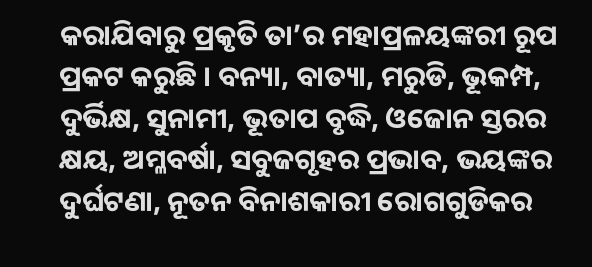କରାଯିବାରୁ ପ୍ରକୃତି ତା’ର ମହାପ୍ରଳୟଙ୍କରୀ ରୂପ ପ୍ରକଟ କରୁଛି । ବନ୍ୟା, ବାତ୍ୟା, ମରୁଡି, ଭୂକମ୍ପ, ଦୁର୍ଭିକ୍ଷ, ସୁନାମୀ, ଭୂତାପ ବୃଦ୍ଧି, ଓଜୋନ ସ୍ତରର କ୍ଷୟ, ଅମ୍ଳବର୍ଷା, ସବୁଜଗୃହର ପ୍ରଭାବ, ଭୟଙ୍କର ଦୁର୍ଘଟଣା, ନୂତନ ବିନାଶକାରୀ ରୋଗଗୁଡିକର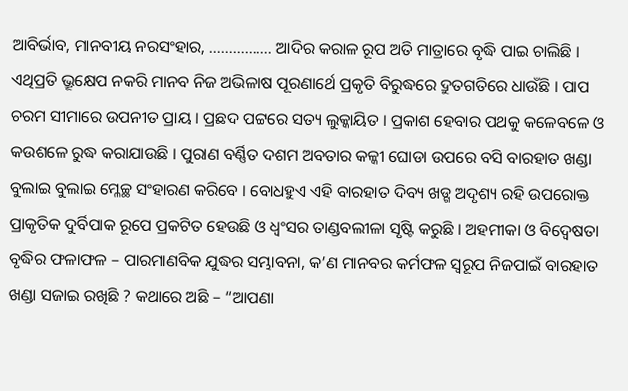ଆବିର୍ଭାବ, ମାନବୀୟ ନରସଂହାର, ……………. ଆଦିର କରାଳ ରୂପ ଅତି ମାତ୍ରାରେ ବୃଦ୍ଧି ପାଇ ଚାଲିଛି । ଏଥିପ୍ରତି ଭ୍ରୂକ୍ଷେପ ନକରି ମାନବ ନିଜ ଅଭିଳାଷ ପୂରଣାର୍ଥେ ପ୍ରକୃତି ବିରୁଦ୍ଧରେ ଦ୍ରୁତଗତିରେ ଧାଉଁଛି । ପାପ ଚରମ ସୀମାରେ ଉପନୀତ ପ୍ରାୟ । ପ୍ରଛଦ ପଟ୍ଟରେ ସତ୍ୟ ଲୁକ୍କାୟିତ । ପ୍ରକାଶ ହେବାର ପଥକୁ କଳେବଳେ ଓ କଉଶଳେ ରୁଦ୍ଧ କରାଯାଉଛି । ପୁରାଣ ବର୍ଣ୍ଣିତ ଦଶମ ଅବତାର କଳ୍କୀ ଘୋଡା ଉପରେ ବସି ବାରହାତ ଖଣ୍ଡା ବୁଲାଇ ବୁଲାଇ ମ୍ଳେଚ୍ଛ ସଂହାରଣ କରିବେ । ବୋଧହୁଏ ଏହି ବାରହାତ ଦିବ୍ୟ ଖଡ୍ଗ ଅଦୃଶ୍ୟ ରହି ଉପରୋକ୍ତ ପ୍ରାକୃତିକ ଦୁର୍ବିପାକ ରୂପେ ପ୍ରକଟିତ ହେଉଛି ଓ ଧ୍ୱଂସର ତାଣ୍ଡବଲୀଳା ସୃଷ୍ଟି କରୁଛି । ଅହମୀକା ଓ ବିଦ୍ୱେଷତା ବୃଦ୍ଧିର ଫଳାଫଳ – ପାରମାଣବିକ ଯୁଦ୍ଧର ସମ୍ଭାବନା, କ’ଣ ମାନବର କର୍ମଫଳ ସ୍ୱରୂପ ନିଜପାଇଁ ବାରହାତ ଖଣ୍ଡା ସଜାଇ ରଖିଛି ? କଥାରେ ଅଛି – “ଆପଣା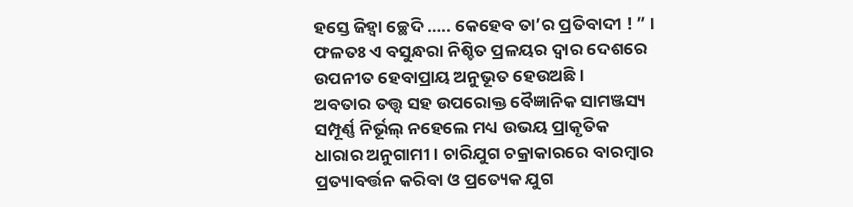ହସ୍ତେ ଜିହ୍ୱା ଚ୍ଛେଦି ….. କେହେବ ତା’ର ପ୍ରତିବାଦୀ ! ” । ଫଳତଃ ଏ ବସୁନ୍ଧରା ନିଶ୍ଚିତ ପ୍ରଳୟର ଦ୍ୱାର ଦେଶରେ ଉପନୀତ ହେବାପ୍ରାୟ ଅନୁଭୂତ ହେଉଅଛି ।
ଅବତାର ତତ୍ତ୍ୱ ସହ ଉପରୋକ୍ତ ବୈଜ୍ଞାନିକ ସାମଞ୍ଜସ୍ୟ ସମ୍ପୂର୍ଣ୍ଣ ନିର୍ଭୂଲ୍ ନହେଲେ ମଧ୍ୟ ଉଭୟ ପ୍ରାକୃତିକ ଧାରାର ଅନୁଗାମୀ । ଚାରିଯୁଗ ଚକ୍ରାକାରରେ ବାରମ୍ବାର ପ୍ରତ୍ୟାବର୍ତ୍ତନ କରିବା ଓ ପ୍ରତ୍ୟେକ ଯୁଗ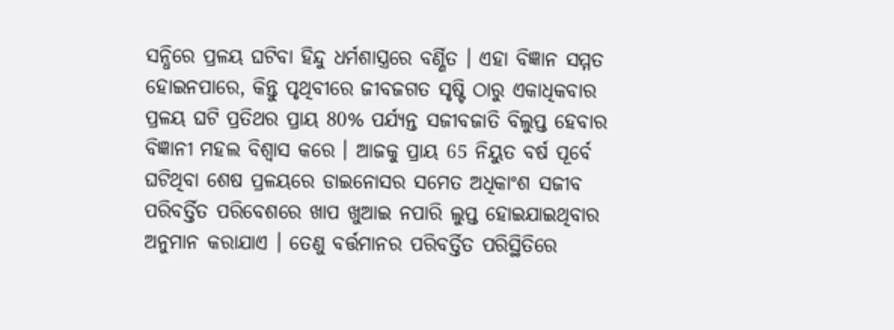ସନ୍ଧିରେ ପ୍ରଳୟ ଘଟିବା ହିନ୍ଦୁ ଧର୍ମଶାସ୍ତ୍ରରେ ବର୍ଣ୍ଣିତ । ଏହା ବିଜ୍ଞାନ ସମ୍ମତ ହୋଇନପାରେ, କିନ୍ତୁ ପୃଥିବୀରେ ଜୀବଜଗତ ସୃଷ୍ଟି ଠାରୁ ଏକାଧିକବାର ପ୍ରଳୟ ଘଟି ପ୍ରତିଥର ପ୍ରାୟ 80% ପର୍ଯ୍ୟନ୍ତ ସଜୀବଜାତି ବିଲୁପ୍ତ ହେବାର ବିଜ୍ଞାନୀ ମହଲ ବିଶ୍ୱାସ କରେ । ଆଜକୁ ପ୍ରାୟ 65 ନିୟୁତ ବର୍ଷ ପୂର୍ବେ ଘଟିଥିବା ଶେଷ ପ୍ରଳୟରେ ଡାଇନୋସର ସମେତ ଅଧିକାଂଶ ସଜୀବ ପରିବର୍ତ୍ତିତ ପରିବେଶରେ ଖାପ ଖୁଆଇ ନପାରି ଲୁପ୍ତ ହୋଇଯାଇଥିବାର ଅନୁମାନ କରାଯାଏ । ତେଣୁ ବର୍ତ୍ତମାନର ପରିବର୍ତ୍ତିତ ପରିସ୍ଥିତିରେ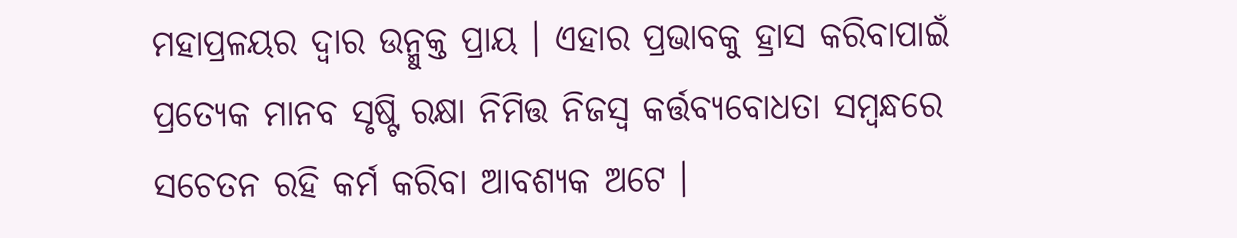ମହାପ୍ରଳୟର ଦ୍ୱାର ଉନ୍ମୁକ୍ତ ପ୍ରାୟ । ଏହାର ପ୍ରଭାବକୁ ହ୍ରାସ କରିବାପାଇଁ ପ୍ରତ୍ୟେକ ମାନବ ସୃଷ୍ଟି ରକ୍ଷା ନିମିତ୍ତ ନିଜସ୍ୱ କର୍ତ୍ତବ୍ୟବୋଧତା ସମ୍ବନ୍ଧରେ ସଚେତନ ରହି କର୍ମ କରିବା ଆବଶ୍ୟକ ଅଟେ ।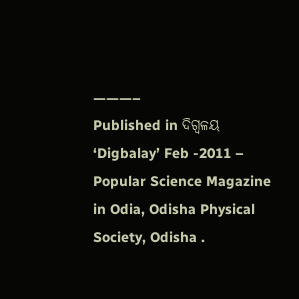———–
Published in ଦିଗ୍ବଳୟ ‘Digbalay’ Feb -2011 – Popular Science Magazine in Odia, Odisha Physical Society, Odisha .